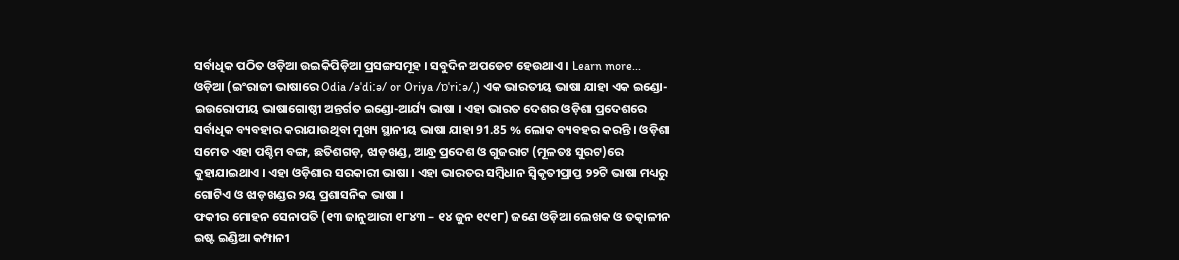ସର୍ବାଧିକ ପଠିତ ଓଡ଼ିଆ ଉଇକିପିଡ଼ିଆ ପ୍ରସଙ୍ଗସମୂହ । ସବୁଦିନ ଅପଡେଟ ହେଉଥାଏ । Learn more...
ଓଡ଼ିଆ (ଇଂରାଜୀ ଭାଷାରେ Odia /əˈdiːə/ or Oriya /ɒˈriːə/,) ଏକ ଭାରତୀୟ ଭାଷା ଯାହା ଏକ ଇଣ୍ଡୋ-ଇଉରୋପୀୟ ଭାଷାଗୋଷ୍ଠୀ ଅନ୍ତର୍ଗତ ଇଣ୍ଡୋ-ଆର୍ଯ୍ୟ ଭାଷା । ଏହା ଭାରତ ଦେଶର ଓଡ଼ିଶା ପ୍ରଦେଶରେ ସର୍ବାଧିକ ବ୍ୟବହାର କରାଯାଉଥିବା ମୁଖ୍ୟ ସ୍ଥାନୀୟ ଭାଷା ଯାହା 91.85 % ଲୋକ ବ୍ୟବହର କରନ୍ତି । ଓଡ଼ିଶା ସମେତ ଏହା ପଶ୍ଚିମ ବଙ୍ଗ, ଛତିଶଗଡ଼, ଝାଡ଼ଖଣ୍ଡ, ଆନ୍ଧ୍ର ପ୍ରଦେଶ ଓ ଗୁଜରାଟ (ମୂଳତଃ ସୁରଟ)ରେ କୁହାଯାଇଥାଏ । ଏହା ଓଡ଼ିଶାର ସରକାରୀ ଭାଷା । ଏହା ଭାରତର ସମ୍ବିଧାନ ସ୍ୱିକୃତୀପ୍ରାପ୍ତ ୨୨ଟି ଭାଷା ମଧ୍ୟରୁ ଗୋଟିଏ ଓ ଝାଡ଼ଖଣ୍ଡର ୨ୟ ପ୍ରଶାସନିକ ଭାଷା ।
ଫକୀର ମୋହନ ସେନାପତି (୧୩ ଜାନୁଆରୀ ୧୮୪୩ – ୧୪ ଜୁନ ୧୯୧୮) ଜଣେ ଓଡ଼ିଆ ଲେଖକ ଓ ତତ୍କାଳୀନ ଇଷ୍ଟ ଇଣ୍ଡିଆ କମ୍ପାନୀ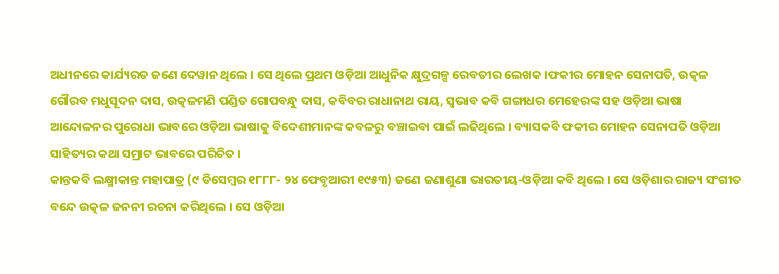ଅଧୀନରେ କାର୍ଯ୍ୟରତ ଜଣେ ଦେୱାନ ଥିଲେ । ସେ ଥିଲେ ପ୍ରଥମ ଓଡ଼ିଆ ଆଧୁନିକ କ୍ଷୁଦ୍ରଗଳ୍ପ ରେବତୀର ଲେଖକ ।ଫକୀର ମୋହନ ସେନାପତି, ଉତ୍କଳ ଗୌରବ ମଧୁସୂଦନ ଦାସ, ଉତ୍କଳମଣି ପଣ୍ଡିତ ଗୋପବନ୍ଧୁ ଦାସ, କବିବର ରାଧାନାଥ ରାୟ, ସ୍ୱଭାବ କବି ଗଙ୍ଗାଧର ମେହେରଙ୍କ ସହ ଓଡ଼ିଆ ଭାଷା ଆନ୍ଦୋଳନର ପୁରୋଧା ଭାବରେ ଓଡ଼ିଆ ଭାଷାକୁ ବିଦେଶୀମାନଙ୍କ କବଳରୁ ବଞ୍ଚାଇବା ପାଇଁ ଲଢିଥିଲେ । ବ୍ୟାସକବି ଫକୀର ମୋହନ ସେନାପତି ଓଡ଼ିଆ ସାହିତ୍ୟର କଥା ସମ୍ରାଟ ଭାବରେ ପରିଚିତ ।
କାନ୍ତକବି ଲକ୍ଷ୍ମୀକାନ୍ତ ମହାପାତ୍ର (୯ ଡିସେମ୍ବର ୧୮୮୮- ୨୪ ଫେବୃଆରୀ ୧୯୫୩) ଜଣେ ଜଣାଶୁଣା ଭାରତୀୟ-ଓଡ଼ିଆ କବି ଥିଲେ । ସେ ଓଡ଼ିଶାର ରାଜ୍ୟ ସଂଗୀତ ବନ୍ଦେ ଉତ୍କଳ ଜନନୀ ରଚନା କରିଥିଲେ । ସେ ଓଡ଼ିଆ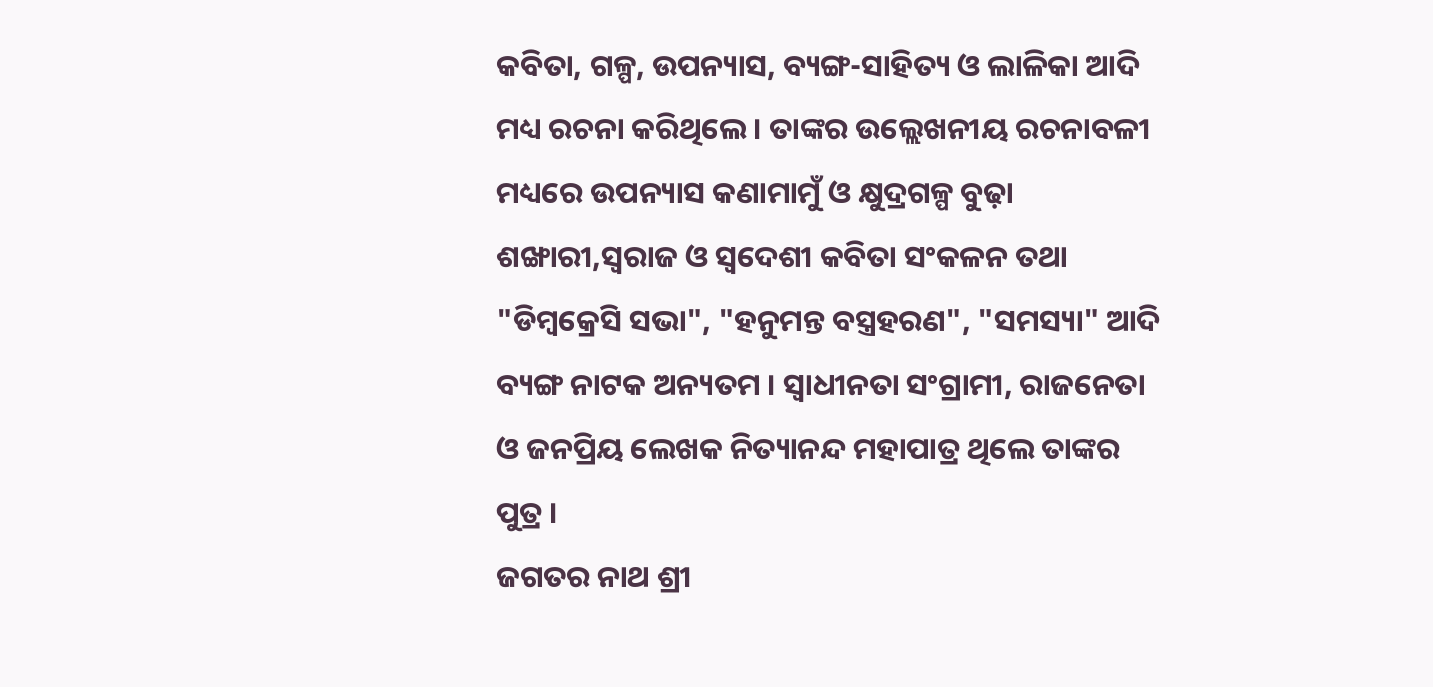କବିତା, ଗଳ୍ପ, ଉପନ୍ୟାସ, ବ୍ୟଙ୍ଗ-ସାହିତ୍ୟ ଓ ଲାଳିକା ଆଦି ମଧ୍ୟ ରଚନା କରିଥିଲେ । ତାଙ୍କର ଉଲ୍ଲେଖନୀୟ ରଚନାବଳୀ ମଧ୍ୟରେ ଉପନ୍ୟାସ କଣାମାମୁଁ ଓ କ୍ଷୁଦ୍ରଗଳ୍ପ ବୁଢ଼ା ଶଙ୍ଖାରୀ,ସ୍ୱରାଜ ଓ ସ୍ୱଦେଶୀ କବିତା ସଂକଳନ ତଥା "ଡିମ୍ବକ୍ରେସି ସଭା", "ହନୁମନ୍ତ ବସ୍ତ୍ରହରଣ", "ସମସ୍ୟା" ଆଦି ବ୍ୟଙ୍ଗ ନାଟକ ଅନ୍ୟତମ । ସ୍ୱାଧୀନତା ସଂଗ୍ରାମୀ, ରାଜନେତା ଓ ଜନପ୍ରିୟ ଲେଖକ ନିତ୍ୟାନନ୍ଦ ମହାପାତ୍ର ଥିଲେ ତାଙ୍କର ପୁତ୍ର ।
ଜଗତର ନାଥ ଶ୍ରୀ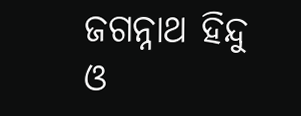ଜଗନ୍ନାଥ ହିନ୍ଦୁ ଓ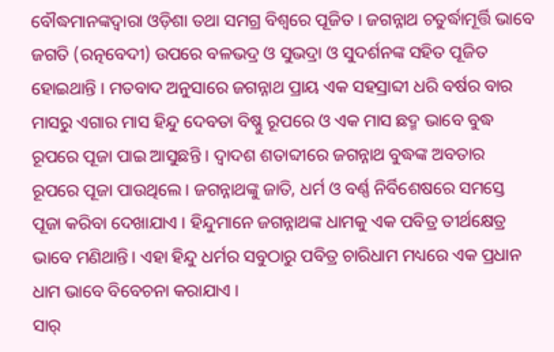ବୌଦ୍ଧମାନଙ୍କଦ୍ୱାରା ଓଡ଼ିଶା ତଥା ସମଗ୍ର ବିଶ୍ଵରେ ପୂଜିତ । ଜଗନ୍ନାଥ ଚତୁର୍ଦ୍ଧାମୂର୍ତ୍ତି ଭାବେ ଜଗତି (ରତ୍ନବେଦୀ) ଉପରେ ବଳଭଦ୍ର ଓ ସୁଭଦ୍ରା ଓ ସୁଦର୍ଶନଙ୍କ ସହିତ ପୂଜିତ ହୋଇଥାନ୍ତି । ମତବାଦ ଅନୁସାରେ ଜଗନ୍ନାଥ ପ୍ରାୟ ଏକ ସହସ୍ରାବ୍ଦୀ ଧରି ବର୍ଷର ବାର ମାସରୁ ଏଗାର ମାସ ହିନ୍ଦୁ ଦେବତା ବିଷ୍ଣୁ ରୂପରେ ଓ ଏକ ମାସ ଛଦ୍ମ ଭାବେ ବୁଦ୍ଧ ରୂପରେ ପୂଜା ପାଇ ଆସୁଛନ୍ତି । ଦ୍ୱାଦଶ ଶତାବ୍ଦୀରେ ଜଗନ୍ନାଥ ବୁଦ୍ଧଙ୍କ ଅବତାର ରୂପରେ ପୂଜା ପାଉଥିଲେ । ଜଗନ୍ନାଥଙ୍କୁ ଜାତି, ଧର୍ମ ଓ ବର୍ଣ୍ଣ ନିର୍ବିଶେଷରେ ସମସ୍ତେ ପୂଜା କରିବା ଦେଖାଯାଏ । ହିନ୍ଦୁମାନେ ଜଗନ୍ନାଥଙ୍କ ଧାମକୁ ଏକ ପବିତ୍ର ତୀର୍ଥକ୍ଷେତ୍ର ଭାବେ ମଣିଥାନ୍ତି। ଏହା ହିନ୍ଦୁ ଧର୍ମର ସବୁଠାରୁ ପବିତ୍ର ଚାରିଧାମ ମଧ୍ୟରେ ଏକ ପ୍ରଧାନ ଧାମ ଭାବେ ବିବେଚନା କରାଯାଏ ।
ସାର୍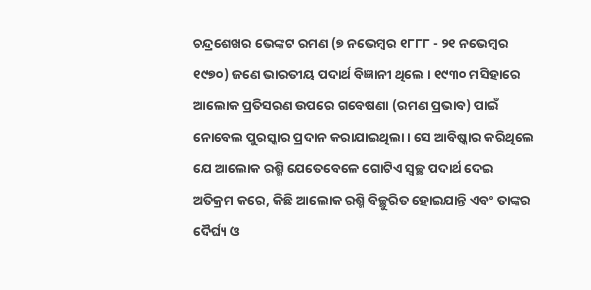ଚନ୍ଦ୍ରଶେଖର ଭେଙ୍କଟ ରମଣ (୭ ନଭେମ୍ବର ୧୮୮୮ - ୨୧ ନଭେମ୍ବର ୧୯୭୦) ଜଣେ ଭାରତୀୟ ପଦାର୍ଥ ବିଜ୍ଞାନୀ ଥିଲେ । ୧୯୩୦ ମସିହାରେ ଆଲୋକ ପ୍ରତିସରଣ ଉପରେ ଗବେଷଣା (ରମଣ ପ୍ରଭାବ) ପାଇଁ ନୋବେଲ ପୁରସ୍କାର ପ୍ରଦାନ କରାଯାଇଥିଲା । ସେ ଆବିଷ୍କାର କରିଥିଲେ ଯେ ଆଲୋକ ରଶ୍ମି ଯେତେବେଳେ ଗୋଟିଏ ସ୍ୱଚ୍ଛ ପଦାର୍ଥ ଦେଇ ଅତିକ୍ରମ କରେ, କିଛି ଆଲୋକ ରଶ୍ମି ବିଚ୍ଛୁରିତ ହୋଇଯାନ୍ତି ଏବଂ ତାଙ୍କର ଦୈର୍ଘ୍ୟ ଓ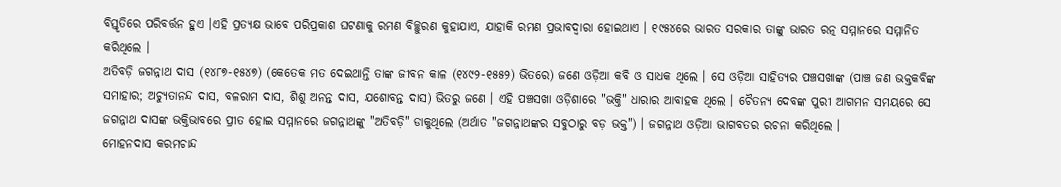ବିସ୍ତୃତିରେ ପରିବର୍ତ୍ତନ ହୁଏ ।ଏହି ପ୍ରତ୍ୟକ୍ଷ ଭାବେ ପରିପ୍ରକାଶ ଘଟଣାକୁ ରମଣ ବିଚ୍ଛୁରଣ କୁହାଯାଏ, ଯାହାକି ରମଣ ପ୍ରଭାବଦ୍ୱାରା ହୋଇଥାଏ । ୧୯୫୪ରେ ଭାରତ ସରକାର ତାଙ୍କୁ ଭାରତ ରତ୍ନ ସମ୍ମାନରେ ସମ୍ମାନିତ କରିଥିଲେ ।
ଅତିବଡ଼ି ଜଗନ୍ନାଥ ଦାସ (୧୪୮୭-୧୫୪୭) (କେତେକ ମତ ଦେଇଥାନ୍ତି ତାଙ୍କ ଜୀବନ କାଳ (୧୪୯୨-୧୫୫୨) ଭିତରେ) ଜଣେ ଓଡ଼ିଆ କବି ଓ ସାଧକ ଥିଲେ । ସେ ଓଡ଼ିଆ ସାହିତ୍ୟର ପଞ୍ଚସଖାଙ୍କ (ପାଞ୍ଚ ଜଣ ଭକ୍ତକବିଙ୍କ ସମାହାର; ଅଚ୍ୟୁତାନନ୍ଦ ଦାସ, ବଳରାମ ଦାସ, ଶିଶୁ ଅନନ୍ତ ଦାସ, ଯଶୋବନ୍ତ ଦାସ) ଭିତରୁ ଜଣେ । ଏହି ପଞ୍ଚସଖା ଓଡ଼ିଶାରେ "ଭକ୍ତି" ଧାରାର ଆବାହକ ଥିଲେ । ଚୈତନ୍ୟ ଦେବଙ୍କ ପୁରୀ ଆଗମନ ସମୟରେ ସେ ଜଗନ୍ନାଥ ଦାସଙ୍କ ଭକ୍ତିଭାବରେ ପ୍ରୀତ ହୋଇ ସମ୍ମାନରେ ଜଗନ୍ନାଥଙ୍କୁ "ଅତିବଡ଼ି" ଡାକୁଥିଲେ (ଅର୍ଥାତ "ଜଗନ୍ନାଥଙ୍କର ସବୁଠାରୁ ବଡ଼ ଭକ୍ତ") । ଜଗନ୍ନାଥ ଓଡ଼ିଆ ଭାଗବତର ରଚନା କରିଥିଲେ ।
ମୋହନଦାସ କରମଚାନ୍ଦ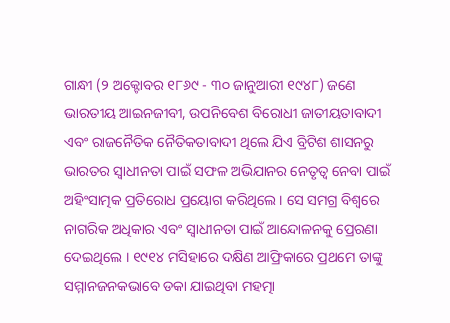ଗାନ୍ଧୀ (୨ ଅକ୍ଟୋବର ୧୮୬୯ - ୩୦ ଜାନୁଆରୀ ୧୯୪୮) ଜଣେ ଭାରତୀୟ ଆଇନଜୀବୀ, ଉପନିବେଶ ବିରୋଧୀ ଜାତୀୟତାବାଦୀ ଏବଂ ରାଜନୈତିକ ନୈତିକତାବାଦୀ ଥିଲେ ଯିଏ ବ୍ରିଟିଶ ଶାସନରୁ ଭାରତର ସ୍ୱାଧୀନତା ପାଇଁ ସଫଳ ଅଭିଯାନର ନେତୃତ୍ୱ ନେବା ପାଇଁ ଅହିଂସାତ୍ମକ ପ୍ରତିରୋଧ ପ୍ରୟୋଗ କରିଥିଲେ । ସେ ସମଗ୍ର ବିଶ୍ୱରେ ନାଗରିକ ଅଧିକାର ଏବଂ ସ୍ୱାଧୀନତା ପାଇଁ ଆନ୍ଦୋଳନକୁ ପ୍ରେରଣା ଦେଇଥିଲେ । ୧୯୧୪ ମସିହାରେ ଦକ୍ଷିଣ ଆଫ୍ରିକାରେ ପ୍ରଥମେ ତାଙ୍କୁ ସମ୍ମାନଜନକଭାବେ ଡକା ଯାଇଥିବା ମହତ୍ମା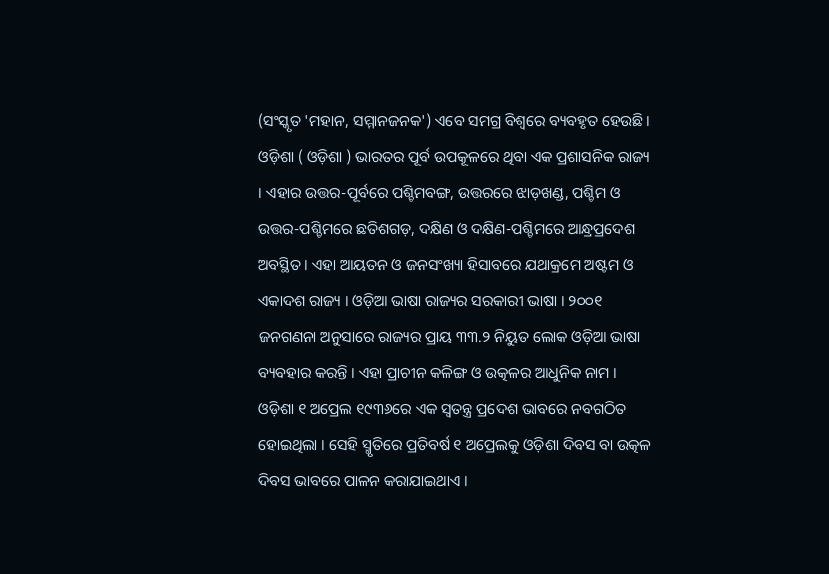(ସଂସ୍କୃତ 'ମହାନ, ସମ୍ମାନଜନକ') ଏବେ ସମଗ୍ର ବିଶ୍ୱରେ ବ୍ୟବହୃତ ହେଉଛି।
ଓଡ଼ିଶା ( ଓଡ଼ିଶା ) ଭାରତର ପୂର୍ବ ଉପକୂଳରେ ଥିବା ଏକ ପ୍ରଶାସନିକ ରାଜ୍ୟ । ଏହାର ଉତ୍ତର-ପୂର୍ବରେ ପଶ୍ଚିମବଙ୍ଗ, ଉତ୍ତରରେ ଝାଡ଼ଖଣ୍ଡ, ପଶ୍ଚିମ ଓ ଉତ୍ତର-ପଶ୍ଚିମରେ ଛତିଶଗଡ଼, ଦକ୍ଷିଣ ଓ ଦକ୍ଷିଣ-ପଶ୍ଚିମରେ ଆନ୍ଧ୍ରପ୍ରଦେଶ ଅବସ୍ଥିତ । ଏହା ଆୟତନ ଓ ଜନସଂଖ୍ୟା ହିସାବରେ ଯଥାକ୍ରମେ ଅଷ୍ଟମ ଓ ଏକାଦଶ ରାଜ୍ୟ । ଓଡ଼ିଆ ଭାଷା ରାଜ୍ୟର ସରକାରୀ ଭାଷା । ୨୦୦୧ ଜନଗଣନା ଅନୁସାରେ ରାଜ୍ୟର ପ୍ରାୟ ୩୩.୨ ନିୟୁତ ଲୋକ ଓଡ଼ିଆ ଭାଷା ବ୍ୟବହାର କରନ୍ତି । ଏହା ପ୍ରାଚୀନ କଳିଙ୍ଗ ଓ ଉତ୍କଳର ଆଧୁନିକ ନାମ । ଓଡ଼ିଶା ୧ ଅପ୍ରେଲ ୧୯୩୬ରେ ଏକ ସ୍ୱତନ୍ତ୍ର ପ୍ରଦେଶ ଭାବରେ ନବଗଠିତ ହୋଇଥିଲା । ସେହି ସ୍ମୃତିରେ ପ୍ରତିବର୍ଷ ୧ ଅପ୍ରେଲକୁ ଓଡ଼ିଶା ଦିବସ ବା ଉତ୍କଳ ଦିବସ ଭାବରେ ପାଳନ କରାଯାଇଥାଏ ।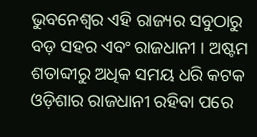ଭୁବନେଶ୍ୱର ଏହି ରାଜ୍ୟର ସବୁଠାରୁ ବଡ଼ ସହର ଏବଂ ରାଜଧାନୀ । ଅଷ୍ଟମ ଶତାବ୍ଦୀରୁ ଅଧିକ ସମୟ ଧରି କଟକ ଓଡ଼ିଶାର ରାଜଧାନୀ ରହିବା ପରେ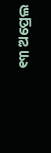୧୩ ଅପ୍ରେଲ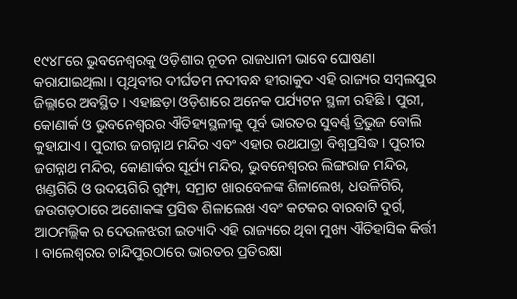୧୯୪୮ରେ ଭୁବନେଶ୍ୱରକୁ ଓଡ଼ିଶାର ନୂତନ ରାଜଧାନୀ ଭାବେ ଘୋଷଣା କରାଯାଇଥିଲା । ପୃଥିବୀର ଦୀର୍ଘତମ ନଦୀବନ୍ଧ ହୀରାକୁଦ ଏହି ରାଜ୍ୟର ସମ୍ବଲପୁର ଜିଲ୍ଲାରେ ଅବସ୍ଥିତ । ଏହାଛଡ଼ା ଓଡ଼ିଶାରେ ଅନେକ ପର୍ଯ୍ୟଟନ ସ୍ଥଳୀ ରହିଛି । ପୁରୀ, କୋଣାର୍କ ଓ ଭୁବନେଶ୍ୱରର ଐତିହ୍ୟସ୍ଥଳୀକୁ ପୂର୍ବ ଭାରତର ସୁବର୍ଣ୍ଣ ତ୍ରିଭୁଜ ବୋଲି କୁହାଯାଏ । ପୁରୀର ଜଗନ୍ନାଥ ମନ୍ଦିର ଏବଂ ଏହାର ରଥଯାତ୍ରା ବିଶ୍ୱପ୍ରସିଦ୍ଧ । ପୁରୀର ଜଗନ୍ନାଥ ମନ୍ଦିର, କୋଣାର୍କର ସୂର୍ଯ୍ୟ ମନ୍ଦିର, ଭୁବନେଶ୍ୱରର ଲିଙ୍ଗରାଜ ମନ୍ଦିର, ଖଣ୍ଡଗିରି ଓ ଉଦୟଗିରି ଗୁମ୍ଫା, ସମ୍ରାଟ ଖାରବେଳଙ୍କ ଶିଳାଲେଖ, ଧଉଳିଗିରି, ଜଉଗଡ଼ଠାରେ ଅଶୋକଙ୍କ ପ୍ରସିଦ୍ଧ ଶିଳାଲେଖ ଏବଂ କଟକର ବାରବାଟି ଦୁର୍ଗ, ଆଠମଲ୍ଲିକ ର ଦେଉଳଝରୀ ଇତ୍ୟାଦି ଏହି ରାଜ୍ୟରେ ଥିବା ମୁଖ୍ୟ ଐତିହାସିକ କିର୍ତ୍ତୀ । ବାଲେଶ୍ୱରର ଚାନ୍ଦିପୁରଠାରେ ଭାରତର ପ୍ରତିରକ୍ଷା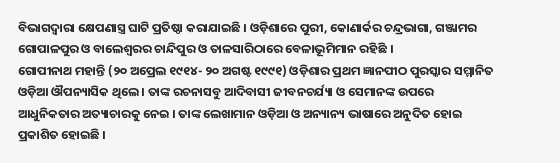ବିଭାଗଦ୍ୱାରା କ୍ଷେପଣାସ୍ତ୍ର ଘାଟି ପ୍ରତିଷ୍ଠା କରାଯାଇଛି । ଓଡ଼ିଶାରେ ପୁରୀ, କୋଣାର୍କର ଚନ୍ଦ୍ରଭାଗା, ଗଞ୍ଜାମର ଗୋପାଳପୁର ଓ ବାଲେଶ୍ୱରର ଚାନ୍ଦିପୁର ଓ ତାଳସାରିଠାରେ ବେଳାଭୂମିମାନ ରହିଛି ।
ଗୋପୀନାଥ ମହାନ୍ତି (୨୦ ଅପ୍ରେଲ ୧୯୧୪- ୨୦ ଅଗଷ୍ଟ ୧୯୯୧) ଓଡ଼ିଶାର ପ୍ରଥମ ଜ୍ଞାନପୀଠ ପୁରସ୍କାର ସମ୍ମାନିତ ଓଡ଼ିଆ ଔପନ୍ୟାସିକ ଥିଲେ । ତାଙ୍କ ରଚନାସବୁ ଆଦିବାସୀ ଜୀବନଚର୍ଯ୍ୟା ଓ ସେମାନଙ୍କ ଉପରେ ଆଧୁନିକତାର ଅତ୍ୟାଚାରକୁ ନେଇ । ତାଙ୍କ ଲେଖାମାନ ଓଡ଼ିଆ ଓ ଅନ୍ୟାନ୍ୟ ଭାଷାରେ ଅନୁଦିତ ହୋଇ ପ୍ରକାଶିତ ହୋଇଛି ।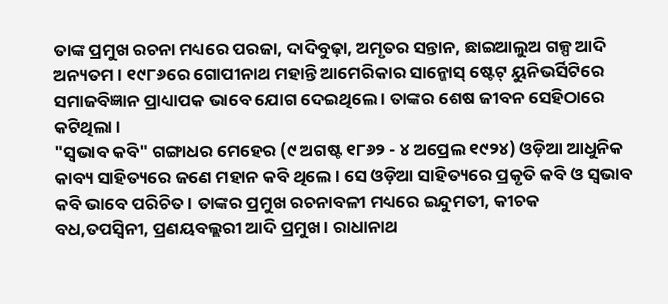ତାଙ୍କ ପ୍ରମୁଖ ରଚନା ମଧ୍ୟରେ ପରଜା, ଦାଦିବୁଢ଼ା, ଅମୃତର ସନ୍ତାନ, ଛାଇଆଲୁଅ ଗଳ୍ପ ଆଦି ଅନ୍ୟତମ । ୧୯୮୬ରେ ଗୋପୀନାଥ ମହାନ୍ତି ଆମେରିକାର ସାନ୍ଜୋସ୍ ଷ୍ଟେଟ୍ ୟୁନିଭର୍ସିଟିରେ ସମାଜବିଜ୍ଞାନ ପ୍ରାଧ୍ୟାପକ ଭାବେ ଯୋଗ ଦେଇଥିଲେ । ତାଙ୍କର ଶେଷ ଜୀବନ ସେହିଠାରେ କଟିଥିଲା ।
"ସ୍ୱଭାବ କବି" ଗଙ୍ଗାଧର ମେହେର (୯ ଅଗଷ୍ଟ ୧୮୬୨ - ୪ ଅପ୍ରେଲ ୧୯୨୪) ଓଡ଼ିଆ ଆଧୁନିକ କାବ୍ୟ ସାହିତ୍ୟରେ ଜଣେ ମହାନ କବି ଥିଲେ । ସେ ଓଡ଼ିଆ ସାହିତ୍ୟରେ ପ୍ରକୃତି କବି ଓ ସ୍ୱଭାବ କବି ଭାବେ ପରିଚିତ । ତାଙ୍କର ପ୍ରମୁଖ ରଚନାବଳୀ ମଧ୍ୟରେ ଇନ୍ଦୁମତୀ, କୀଚକ ବଧ,ତପସ୍ୱିନୀ, ପ୍ରଣୟବଲ୍ଲରୀ ଆଦି ପ୍ରମୁଖ । ରାଧାନାଥ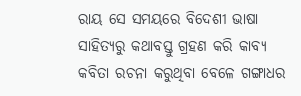ରାୟ ସେ ସମୟରେ ବିଦେଶୀ ଭାଷା ସାହିତ୍ୟରୁ କଥାବସ୍ତୁ ଗ୍ରହଣ କରି କାବ୍ୟ କବିତା ରଚନା କରୁଥିବା ବେଳେ ଗଙ୍ଗାଧର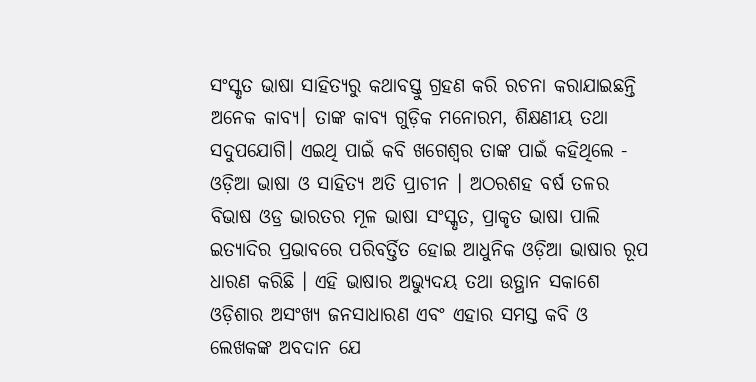ସଂସ୍କୃତ ଭାଷା ସାହିତ୍ୟରୁ କଥାବସ୍ତୁ ଗ୍ରହଣ କରି ରଚନା କରାଯାଇଛନ୍ତି ଅନେକ କାବ୍ୟ। ତାଙ୍କ କାବ୍ୟ ଗୁଡ଼ିକ ମନୋରମ, ଶିକ୍ଷଣୀୟ ତଥା ସଦୁପଯୋଗି। ଏଇଥି ପାଇଁ କବି ଖଗେଶ୍ବର ତାଙ୍କ ପାଇଁ କହିଥିଲେ -
ଓଡ଼ିଆ ଭାଷା ଓ ସାହିତ୍ୟ ଅତି ପ୍ରାଚୀନ । ଅଠରଶହ ବର୍ଷ ତଳର ବିଭାଷ ଓଡ୍ର ଭାରତର ମୂଳ ଭାଷା ସଂସ୍କୃତ, ପ୍ରାକୃତ ଭାଷା ପାଲି ଇତ୍ୟାଦିର ପ୍ରଭାବରେ ପରିବର୍ତ୍ତିତ ହୋଇ ଆଧୁନିକ ଓଡ଼ିଆ ଭାଷାର ରୂପ ଧାରଣ କରିଛି । ଏହି ଭାଷାର ଅଭ୍ୟୁଦୟ ତଥା ଉତ୍ଥାନ ସକାଶେ ଓଡ଼ିଶାର ଅସଂଖ୍ୟ ଜନସାଧାରଣ ଏବଂ ଏହାର ସମସ୍ତ କବି ଓ ଲେଖକଙ୍କ ଅବଦାନ ଯେ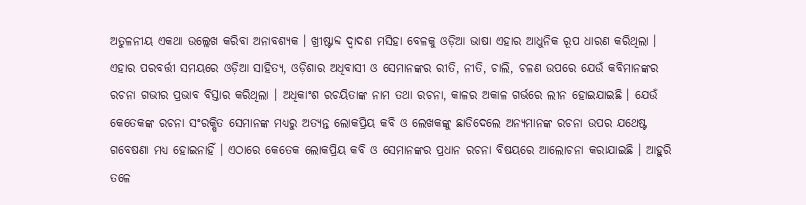ଅତୁଳନୀୟ ଏକଥା ଉଲ୍ଲେଖ କରିବା ଅନାବଶ୍ୟକ । ଖ୍ରୀଷ୍ଟାବ୍ଦ ଦ୍ୱାଦଶ ମସିହା ବେଳକୁ ଓଡ଼ିଆ ଭାଷା ଏହାର ଆଧୁନିକ ରୂପ ଧାରଣ କରିଥିଲା । ଏହାର ପରବର୍ତ୍ତୀ ସମୟରେ ଓଡ଼ିଆ ସାହିତ୍ୟ, ଓଡ଼ିଶାର ଅଧିବାସୀ ଓ ସେମାନଙ୍କର ରୀତି, ନୀତି, ଚାଲି, ଚଳଣ ଉପରେ ଯେଉଁ କବିମାନଙ୍କର ରଚନା ଗଭୀର ପ୍ରଭାବ ବିସ୍ତାର କରିଥିଲା । ଅଧିକାଂଶ ରଚୟିତାଙ୍କ ନାମ ତଥା ରଚନା, କାଳର ଅକାଳ ଗର୍ଭରେ ଲୀନ ହୋଇଯାଇଛି । ଯେଉଁ କେତେକଙ୍କ ରଚନା ସଂରକ୍ଷିତ ସେମାନଙ୍କ ମଧ୍ୟରୁ ଅତ୍ୟନ୍ତ ଲୋକପ୍ରିୟ କବି ଓ ଲେଖକଙ୍କୁ ଛାଡିଦେଲେ ଅନ୍ୟମାନଙ୍କ ରଚନା ଉପର ଯଥେଷ୍ଟ ଗବେଷଣା ମଧ୍ୟ ହୋଇନାହିଁ । ଏଠାରେ କେତେକ ଲୋକପ୍ରିୟ କବି ଓ ସେମାନଙ୍କର ପ୍ରଧାନ ରଚନା ବିଷୟରେ ଆଲୋଚନା କରାଯାଇଛି । ଆହୁରି ତଳେ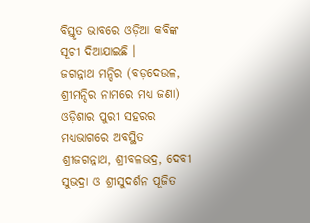ବିସ୍ତୃତ ଭାବରେ ଓଡ଼ିଆ କବିଙ୍କ ସୂଚୀ ଦିଆଯାଇଛି ।
ଜଗନ୍ନାଥ ମନ୍ଦିର (ବଡ଼ଦେଉଳ, ଶ୍ରୀମନ୍ଦିର ନାମରେ ମଧ୍ୟ ଜଣା) ଓଡ଼ିଶାର ପୁରୀ ସହରର ମଧ୍ୟଭାଗରେ ଅବସ୍ଥିତ ଶ୍ରୀଜଗନ୍ନାଥ, ଶ୍ରୀବଳଭଦ୍ର, ଦେବୀ ସୁଭଦ୍ରା ଓ ଶ୍ରୀସୁଦର୍ଶନ ପୂଜିତ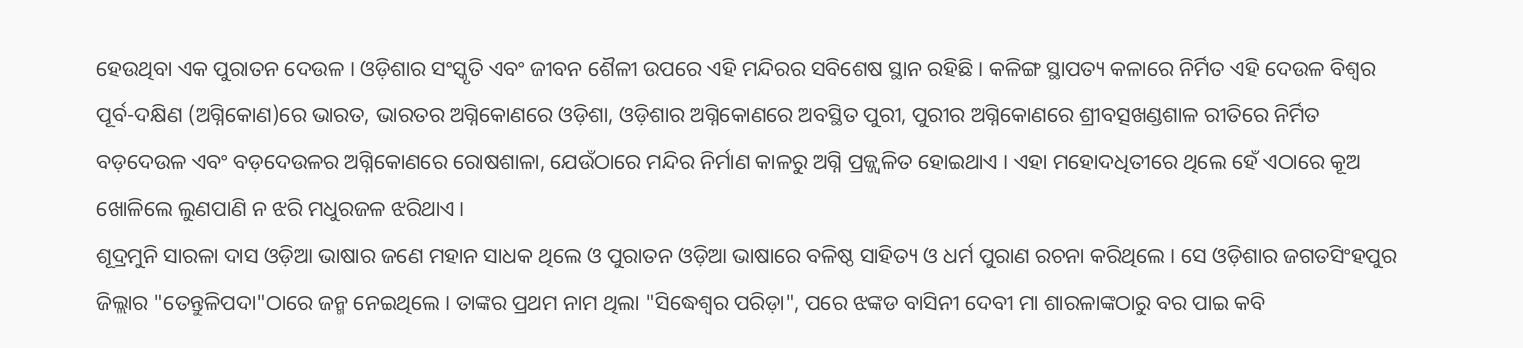ହେଉଥିବା ଏକ ପୁରାତନ ଦେଉଳ । ଓଡ଼ିଶାର ସଂସ୍କୃତି ଏବଂ ଜୀବନ ଶୈଳୀ ଉପରେ ଏହି ମନ୍ଦିରର ସବିଶେଷ ସ୍ଥାନ ରହିଛି । କଳିଙ୍ଗ ସ୍ଥାପତ୍ୟ କଳାରେ ନିର୍ମିତ ଏହି ଦେଉଳ ବିଶ୍ୱର ପୂର୍ବ-ଦକ୍ଷିଣ (ଅଗ୍ନିକୋଣ)ରେ ଭାରତ, ଭାରତର ଅଗ୍ନିକୋଣରେ ଓଡ଼ିଶା, ଓଡ଼ିଶାର ଅଗ୍ନିକୋଣରେ ଅବସ୍ଥିତ ପୁରୀ, ପୁରୀର ଅଗ୍ନିକୋଣରେ ଶ୍ରୀବତ୍ସଖଣ୍ଡଶାଳ ରୀତିରେ ନିର୍ମିତ ବଡ଼ଦେଉଳ ଏବଂ ବଡ଼ଦେଉଳର ଅଗ୍ନିକୋଣରେ ରୋଷଶାଳା, ଯେଉଁଠାରେ ମନ୍ଦିର ନିର୍ମାଣ କାଳରୁ ଅଗ୍ନି ପ୍ରଜ୍ଜ୍ୱଳିତ ହୋଇଥାଏ । ଏହା ମହୋଦଧିତୀରେ ଥିଲେ ହେଁ ଏଠାରେ କୂଅ ଖୋଳିଲେ ଲୁଣପାଣି ନ ଝରି ମଧୁରଜଳ ଝରିଥାଏ।
ଶୂଦ୍ରମୁନି ସାରଳା ଦାସ ଓଡ଼ିଆ ଭାଷାର ଜଣେ ମହାନ ସାଧକ ଥିଲେ ଓ ପୁରାତନ ଓଡ଼ିଆ ଭାଷାରେ ବଳିଷ୍ଠ ସାହିତ୍ୟ ଓ ଧର୍ମ ପୁରାଣ ରଚନା କରିଥିଲେ । ସେ ଓଡ଼ିଶାର ଜଗତସିଂହପୁର ଜିଲ୍ଲାର "ତେନ୍ତୁଳିପଦା"ଠାରେ ଜନ୍ମ ନେଇଥିଲେ । ତାଙ୍କର ପ୍ରଥମ ନାମ ଥିଲା "ସିଦ୍ଧେଶ୍ୱର ପରିଡ଼ା", ପରେ ଝଙ୍କଡ ବାସିନୀ ଦେବୀ ମା ଶାରଳାଙ୍କଠାରୁ ବର ପାଇ କବି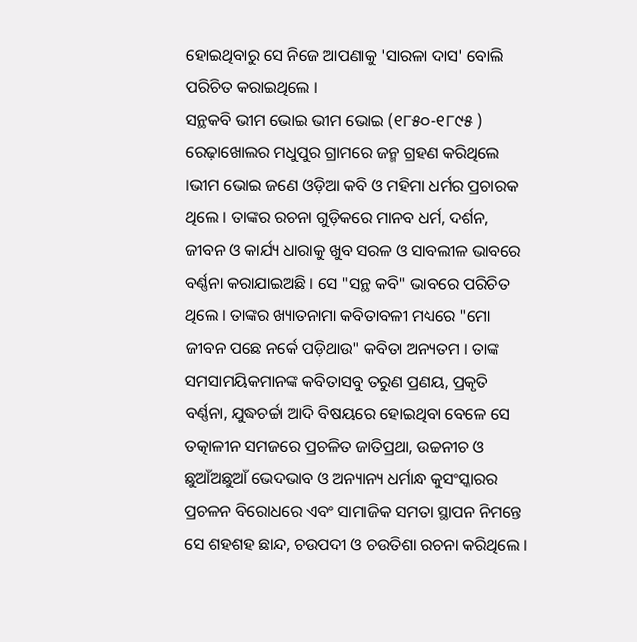ହୋଇଥିବାରୁ ସେ ନିଜେ ଆପଣାକୁ 'ସାରଳା ଦାସ' ବୋଲି ପରିଚିତ କରାଇଥିଲେ ।
ସନ୍ଥକବି ଭୀମ ଭୋଇ ଭୀମ ଭୋଇ (୧୮୫୦-୧୮୯୫ ) ରେଢ଼ାଖୋଲର ମଧୁପୁର ଗ୍ରାମରେ ଜନ୍ମ ଗ୍ରହଣ କରିଥିଲେ ।ଭୀମ ଭୋଇ ଜଣେ ଓଡ଼ିଆ କବି ଓ ମହିମା ଧର୍ମର ପ୍ରଚାରକ ଥିଲେ । ତାଙ୍କର ରଚନା ଗୁଡ଼ିକରେ ମାନବ ଧର୍ମ, ଦର୍ଶନ, ଜୀବନ ଓ କାର୍ଯ୍ୟ ଧାରାକୁ ଖୁବ ସରଳ ଓ ସାବଲୀଳ ଭାବରେ ବର୍ଣ୍ଣନା କରାଯାଇଅଛି । ସେ "ସନ୍ଥ କବି" ଭାବରେ ପରିଚିତ ଥିଲେ । ତାଙ୍କର ଖ୍ୟାତନାମା କବିତାବଳୀ ମଧ୍ୟରେ "ମୋ ଜୀବନ ପଛେ ନର୍କେ ପଡ଼ିଥାଉ" କବିତା ଅନ୍ୟତମ । ତାଙ୍କ ସମସାମୟିକମାନଙ୍କ କବିତାସବୁ ତରୁଣ ପ୍ରଣୟ, ପ୍ରକୃତି ବର୍ଣ୍ଣନା, ଯୁଦ୍ଧଚର୍ଚ୍ଚା ଆଦି ବିଷୟରେ ହୋଇଥିବା ବେଳେ ସେ ତତ୍କାଳୀନ ସମଜରେ ପ୍ରଚଳିତ ଜାତିପ୍ରଥା, ଉଚ୍ଚନୀଚ ଓ ଛୁଆଁଅଛୁଆଁ ଭେଦଭାବ ଓ ଅନ୍ୟାନ୍ୟ ଧର୍ମାନ୍ଧ କୁସଂସ୍କାରର ପ୍ରଚଳନ ବିରୋଧରେ ଏବଂ ସାମାଜିକ ସମତା ସ୍ଥାପନ ନିମନ୍ତେ ସେ ଶହଶହ ଛାନ୍ଦ, ଚଉପଦୀ ଓ ଚଉତିଶା ରଚନା କରିଥିଲେ ।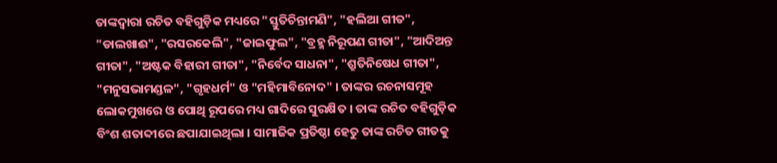ତାଙ୍କଦ୍ୱାରା ରଚିତ ବହିଗୁଡ଼ିକ ମଧ୍ୟରେ "ସ୍ତୁତିଚିନ୍ତାମଣି", "ହଲିଆ ଗୀତ", "ଡାଲଖାଈ", "ରସରକେଲି", "ଜାଇଫୁଲ", "ବ୍ରହ୍ମ ନିରୂପଣ ଗୀତା", "ଆଦିଅନ୍ତ ଗୀତା", "ଅଷ୍ଟକ ବିହାରୀ ଗୀତା", "ନିର୍ବେଦ ସାଧନା", "ଶ୍ରୁତିନିଷେଧ ଗୀତା", "ମନୁସଭାମଣ୍ଡଳ", "ଗୃହଧର୍ମ" ଓ "ମହିମାବିନୋଦ" । ତାଙ୍କର ରଚନାସମୂହ ଲୋକମୁଖରେ ଓ ପୋଥି ରୂପରେ ମଧ୍ୟ ଗାଦିରେ ସୁରକ୍ଷିତ । ତାଙ୍କ ରଚିତ ବହିଗୁଡ଼ିକ ବିଂଶ ଶତାବ୍ଦୀରେ ଛପାଯାଇଥିଲା । ସାମାଜିକ ପ୍ରତିଷ୍ଠା ହେତୁ ତାଙ୍କ ରଚିତ ଗୀତକୁ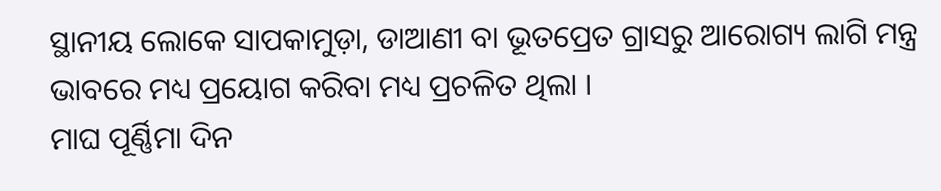ସ୍ଥାନୀୟ ଲୋକେ ସାପକାମୁଡ଼ା, ଡାଆଣୀ ବା ଭୂତପ୍ରେତ ଗ୍ରାସରୁ ଆରୋଗ୍ୟ ଲାଗି ମନ୍ତ୍ର ଭାବରେ ମଧ୍ୟ ପ୍ରୟୋଗ କରିବା ମଧ୍ୟ ପ୍ରଚଳିତ ଥିଲା ।
ମାଘ ପୂର୍ଣ୍ଣିମା ଦିନ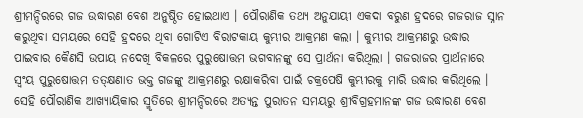ଶ୍ରୀମନ୍ଦିରରେ ଗଜ ଉଦ୍ଧାରଣ ବେଶ ଅନୁଷ୍ଠିତ ହୋଇଥାଏ । ପୌରାଣିକ ତଥ୍ୟ ଅନୁଯାୟୀ ଏକଦା ବରୁଣ ହ୍ରଦରେ ଗଜରାଜ ସ୍ନାନ କରୁଥିବା ସମୟରେ ସେହି ହ୍ରଦରେ ଥିବା ଗୋଟିଏ ବିରାଟକାୟ କୁମ୍ଭୀର ଆକ୍ରମଣ କଲା । କୁମ୍ଭୀର ଆକ୍ରମଣରୁ ଉଦ୍ଧାର ପାଇବାର କୈଣସି ଉପାୟ ନଦେଖି ବିକଳରେ ପୁରୁଷୋତ୍ତମ ଭଗବାନଙ୍କୁ ସେ ପ୍ରାର୍ଥନା କରିଥିଲା । ଗଜରାଜର ପ୍ରାର୍ଥନାରେ ସ୍ୱଂୟ ପୁରୁଷୋତ୍ତମ ତତ୍କ୍ଷଣାତ ଭକ୍ତ ଗଜଙ୍କୁ ଆକ୍ରମଣରୁ ରକ୍ଷାକରିବା ପାଇଁ ଚକ୍ରପେଷି କୁମ୍ଭୀରକୁ ମାରି ଉଦ୍ଧାର କରିଥିଲେ । ସେହି ପୌରାଣିକ ଆଖ୍ୟାୟିକାର ସ୍ମୃତିରେ ଶ୍ରୀମନ୍ଦିରରେ ଅତ୍ୟନ୍ତ ପୁରାତନ ସମୟରୁ ଶ୍ରୀବିଗ୍ରହମାନଙ୍କ ଗଜ ଉଦ୍ଧାରଣ ବେଶ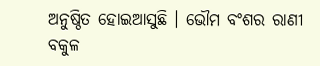ଅନୁଷ୍ଠିତ ହୋଇଆସୁଛି । ଭୌମ ବଂଶର ରାଣୀ ବକୁଳ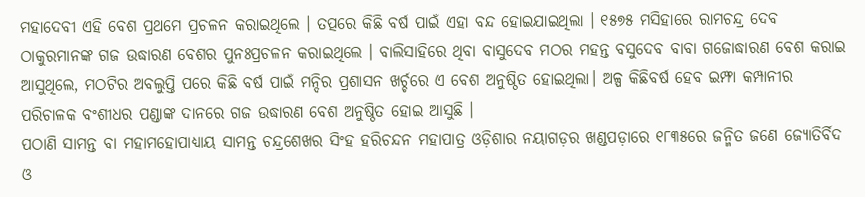ମହାଦେବୀ ଏହି ବେଶ ପ୍ରଥମେ ପ୍ରଚଳନ କରାଇଥିଲେ । ତତ୍ପରେ କିଛି ବର୍ଷ ପାଇଁ ଏହା ବନ୍ଦ ହୋଇଯାଇଥିଲା । ୧୫୭୫ ମସିହାରେ ରାମଚନ୍ଦ୍ର ଦେବ ଠାକୁରମାନଙ୍କ ଗଜ ଉଦ୍ଧାରଣ ବେଶର ପୁନଃପ୍ରଚଳନ କରାଇଥିଲେ । ବାଲିସାହିରେ ଥିବା ବାସୁଦେବ ମଠର ମହନ୍ତ ବସୁଦେବ ବାବା ଗଜୋଦ୍ଧାରଣ ବେଶ କରାଇ ଆସୁଥିଲେ, ମଠଟିର ଅବଲୁପ୍ତି ପରେ କିଛି ବର୍ଷ ପାଇଁ ମନ୍ଦିର ପ୍ରଶାସନ ଖର୍ଚ୍ଚରେ ଏ ବେଶ ଅନୁଷ୍ଠିତ ହୋଇଥିଲା। ଅଳ୍ପ କିଛିବର୍ଷ ହେବ ଇମ୍ଫା କମ୍ପାନୀର ପରିଚାଳକ ବଂଶୀଧର ପଣ୍ଡାଙ୍କ ଦାନରେ ଗଜ ଉଦ୍ଧାରଣ ବେଶ ଅନୁଷ୍ଠିତ ହୋଇ ଆସୁଛି ।
ପଠାଣି ସାମନ୍ତ ବା ମହାମହୋପାଧ୍ୟାୟ ସାମନ୍ତ ଚନ୍ଦ୍ରଶେଖର ସିଂହ ହରିଚନ୍ଦନ ମହାପାତ୍ର ଓଡ଼ିଶାର ନୟାଗଡ଼ର ଖଣ୍ଡପଡ଼ାରେ ୧୮୩୫ରେ ଜନ୍ମିତ ଜଣେ ଜ୍ୟୋତିର୍ବିଦ ଓ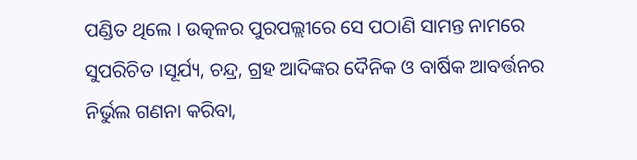ପଣ୍ଡିତ ଥିଲେ । ଉତ୍କଳର ପୁରପଲ୍ଲୀରେ ସେ ପଠାଣି ସାମନ୍ତ ନାମରେ ସୁପରିଚିତ ।ସୂର୍ଯ୍ୟ, ଚନ୍ଦ୍ର, ଗ୍ରହ ଆଦିଙ୍କର ଦୈନିକ ଓ ବାର୍ଷିକ ଆବର୍ତ୍ତନର ନିର୍ଭୁଲ ଗଣନା କରିବା,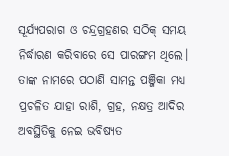ସୂର୍ଯ୍ୟପରାଗ ଓ ଚନ୍ଦ୍ରଗ୍ରହଣର ସଠିକ୍ ସମୟ ନିର୍ଦ୍ଧାରଣ କରିବାରେ ସେ ପାରଙ୍ଗମ ଥିଲେ। ତାଙ୍କ ନାମରେ ପଠାଣି ସାମନ୍ତ ପଞ୍ଜିକା ମଧ୍ୟ ପ୍ରଚଳିତ ଯାହା ରାଶି, ଗ୍ରହ, ନକ୍ଷତ୍ର ଆଦିର ଅବସ୍ଥିତିକୁ ନେଇ ଭବିଷ୍ୟତ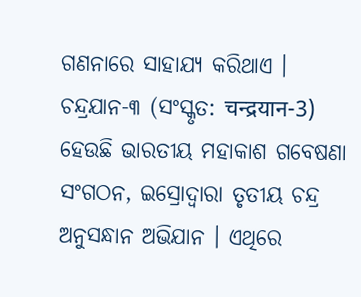ଗଣନାରେ ସାହାଯ୍ୟ କରିଥାଏ ।
ଚନ୍ଦ୍ରଯାନ-୩ (ସଂସ୍କୃତ: चन्द्रयान-3) ହେଉଛି ଭାରତୀୟ ମହାକାଶ ଗବେଷଣା ସଂଗଠନ, ଇସ୍ରୋଦ୍ୱାରା ତୃତୀୟ ଚନ୍ଦ୍ର ଅନୁସନ୍ଧାନ ଅଭିଯାନ । ଏଥିରେ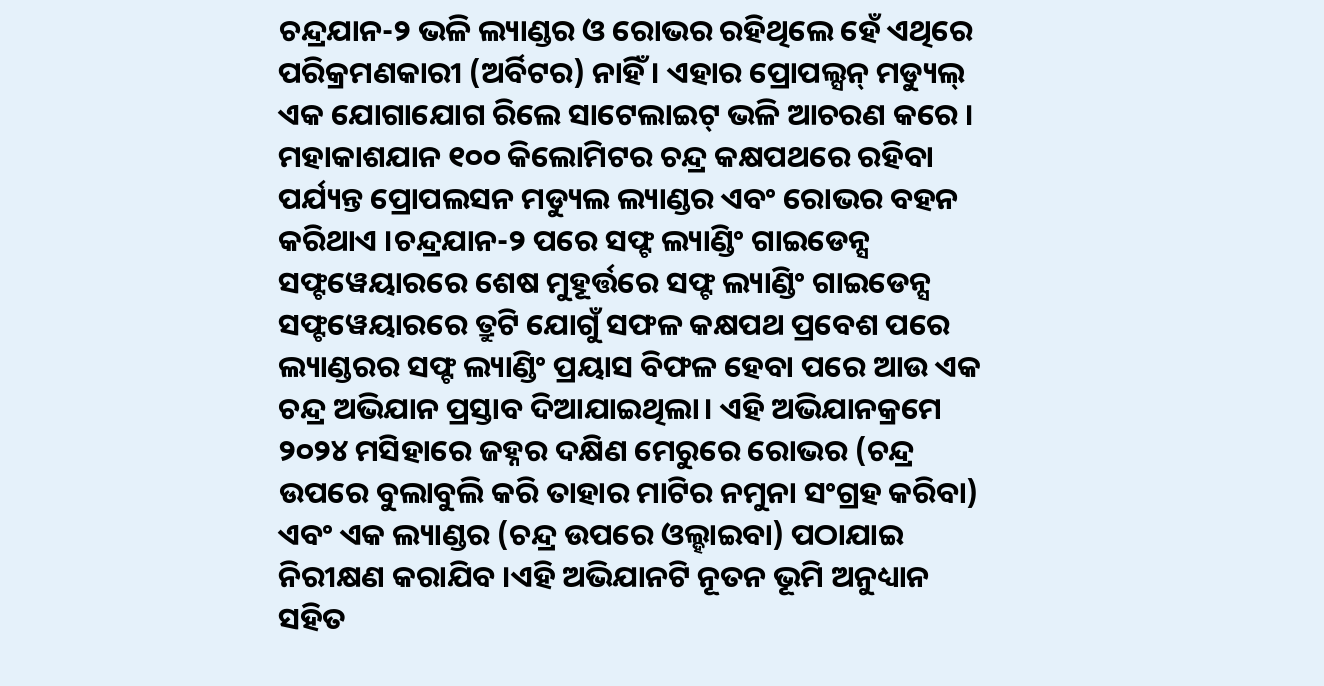ଚନ୍ଦ୍ରଯାନ-୨ ଭଳି ଲ୍ୟାଣ୍ଡର ଓ ରୋଭର ରହିଥିଲେ ହେଁ ଏଥିରେ ପରିକ୍ରମଣକାରୀ (ଅର୍ବିଟର) ନାହିଁ । ଏହାର ପ୍ରୋପଲ୍ସନ୍ ମଡ୍ୟୁଲ୍ ଏକ ଯୋଗାଯୋଗ ରିଲେ ସାଟେଲାଇଟ୍ ଭଳି ଆଚରଣ କରେ । ମହାକାଶଯାନ ୧୦୦ କିଲୋମିଟର ଚନ୍ଦ୍ର କକ୍ଷପଥରେ ରହିବା ପର୍ଯ୍ୟନ୍ତ ପ୍ରୋପଲସନ ମଡ୍ୟୁଲ ଲ୍ୟାଣ୍ଡର ଏବଂ ରୋଭର ବହନ କରିଥାଏ ।ଚନ୍ଦ୍ରଯାନ-୨ ପରେ ସଫ୍ଟ ଲ୍ୟାଣ୍ଡିଂ ଗାଇଡେନ୍ସ ସଫ୍ଟୱେୟାରରେ ଶେଷ ମୁହୂର୍ତ୍ତରେ ସଫ୍ଟ ଲ୍ୟାଣ୍ଡିଂ ଗାଇଡେନ୍ସ ସଫ୍ଟୱେୟାରରେ ତ୍ରୁଟି ଯୋଗୁଁ ସଫଳ କକ୍ଷପଥ ପ୍ରବେଶ ପରେ ଲ୍ୟାଣ୍ଡରର ସଫ୍ଟ ଲ୍ୟାଣ୍ଡିଂ ପ୍ରୟାସ ବିଫଳ ହେବା ପରେ ଆଉ ଏକ ଚନ୍ଦ୍ର ଅଭିଯାନ ପ୍ରସ୍ତାବ ଦିଆଯାଇଥିଲା। ଏହି ଅଭିଯାନକ୍ରମେ ୨୦୨୪ ମସିହାରେ ଜହ୍ନର ଦକ୍ଷିଣ ମେରୁରେ ରୋଭର (ଚନ୍ଦ୍ର ଉପରେ ବୁଲାବୁଲି କରି ତାହାର ମାଟିର ନମୁନା ସଂଗ୍ରହ କରିବା) ଏବଂ ଏକ ଲ୍ୟାଣ୍ଡର (ଚନ୍ଦ୍ର ଉପରେ ଓଲ୍ହାଇବା) ପଠାଯାଇ ନିରୀକ୍ଷଣ କରାଯିବ ।ଏହି ଅଭିଯାନଟି ନୂତନ ଭୂମି ଅନୁଧ୍ୟାନ ସହିତ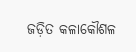ଜଡ଼ିତ କଳାକୌଶଳ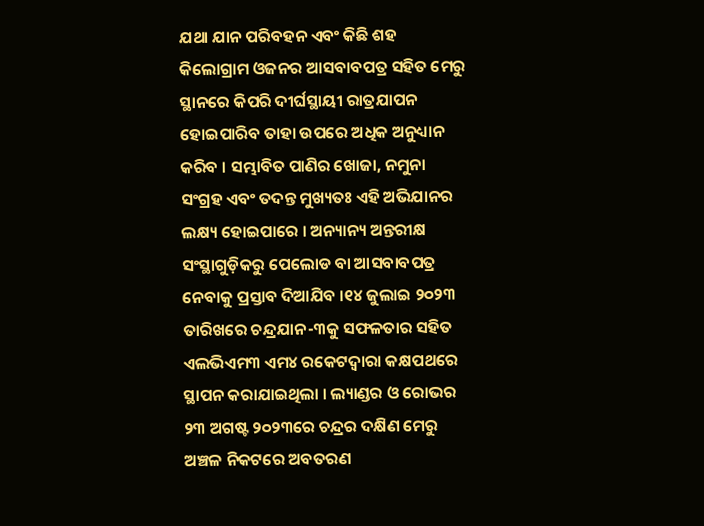ଯଥା ଯାନ ପରିବହନ ଏବଂ କିଛି ଶହ କିଲୋଗ୍ରାମ ଓଜନର ଆସବାବପତ୍ର ସହିତ ମେରୁ ସ୍ଥାନରେ କିପରି ଦୀର୍ଘସ୍ଥାୟୀ ରାତ୍ରଯାପନ ହୋଇପାରିବ ତାହା ଉପରେ ଅଧିକ ଅନୁଧ୍ୟାନ କରିବ । ସମ୍ଭାବିତ ପାଣିର ଖୋଜା, ନମୁନା ସଂଗ୍ରହ ଏବଂ ତଦନ୍ତ ମୁଖ୍ୟତଃ ଏହି ଅଭିଯାନର ଲକ୍ଷ୍ୟ ହୋଇପାରେ । ଅନ୍ୟାନ୍ୟ ଅନ୍ତରୀକ୍ଷ ସଂସ୍ଥାଗୁଡ଼ିକରୁ ପେଲୋଡ ବା ଆସବାବପତ୍ର ନେବାକୁ ପ୍ରସ୍ତାବ ଦିଆଯିବ ।୧୪ ଜୁଲାଇ ୨୦୨୩ ତାରିଖରେ ଚନ୍ଦ୍ରଯାନ-୩କୁ ସଫଳତାର ସହିତ ଏଲଭିଏମ୩ ଏମ୪ ରକେଟଦ୍ୱାରା କକ୍ଷପଥରେ ସ୍ଥାପନ କରାଯାଇଥିଲା । ଲ୍ୟାଣ୍ଡର ଓ ରୋଭର ୨୩ ଅଗଷ୍ଟ ୨୦୨୩ରେ ଚନ୍ଦ୍ରର ଦକ୍ଷିଣ ମେରୁ ଅଞ୍ଚଳ ନିକଟରେ ଅବତରଣ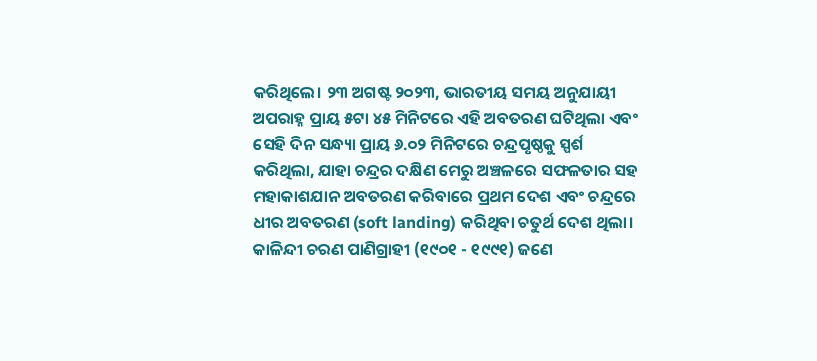କରିଥିଲେ। ୨୩ ଅଗଷ୍ଟ ୨୦୨୩, ଭାରତୀୟ ସମୟ ଅନୁଯାୟୀ ଅପରାହ୍ନ ପ୍ରାୟ ୫ଟା ୪୫ ମିନିଟରେ ଏହି ଅବତରଣ ଘଟିଥିଲା ଏବଂ ସେହି ଦିନ ସନ୍ଧ୍ୟା ପ୍ରାୟ ୬.୦୨ ମିନିଟରେ ଚନ୍ଦ୍ରପୃଷ୍ଠକୁ ସ୍ପର୍ଶ କରିଥିଲା, ଯାହା ଚନ୍ଦ୍ରର ଦକ୍ଷିଣ ମେରୁ ଅଞ୍ଚଳରେ ସଫଳତାର ସହ ମହାକାଶଯାନ ଅବତରଣ କରିବାରେ ପ୍ରଥମ ଦେଶ ଏବଂ ଚନ୍ଦ୍ରରେ ଧୀର ଅବତରଣ (soft landing) କରିଥିବା ଚତୁର୍ଥ ଦେଶ ଥିଲା।
କାଳିନ୍ଦୀ ଚରଣ ପାଣିଗ୍ରାହୀ (୧୯୦୧ - ୧୯୯୧) ଜଣେ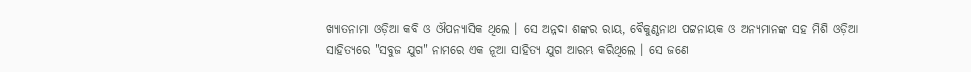ଖ୍ୟାତନାମା ଓଡ଼ିଆ କବି ଓ ଔପନ୍ୟାସିକ ଥିଲେ । ସେ ଅନ୍ନଦା ଶଙ୍କର ରାୟ, ବୈକୁଣ୍ଠନାଥ ପଟ୍ଟନାୟକ ଓ ଅନ୍ୟମାନଙ୍କ ସହ ମିଶି ଓଡ଼ିଆ ସାହିତ୍ୟରେ "ସବୁଜ ଯୁଗ" ନାମରେ ଏକ ନୂଆ ସାହିତ୍ୟ ଯୁଗ ଆରମ୍ଭ କରିଥିଲେ । ସେ ଜଣେ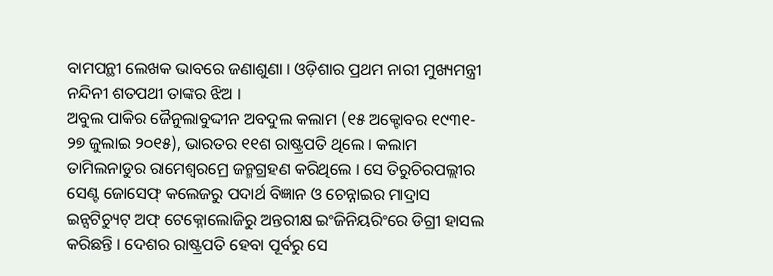ବାମପନ୍ଥୀ ଲେଖକ ଭାବରେ ଜଣାଶୁଣା । ଓଡ଼ିଶାର ପ୍ରଥମ ନାରୀ ମୁଖ୍ୟମନ୍ତ୍ରୀ ନନ୍ଦିନୀ ଶତପଥୀ ତାଙ୍କର ଝିଅ ।
ଅବୁଲ ପାକିର ଜୈନୁଲାବୁଦ୍ଦୀନ ଅବଦୁଲ କଲାମ (୧୫ ଅକ୍ଟୋବର ୧୯୩୧- ୨୭ ଜୁଲାଇ ୨୦୧୫), ଭାରତର ୧୧ଶ ରାଷ୍ଟ୍ରପତି ଥିଲେ । କଲାମ ତାମିଲନାଡୁର ରାମେଶ୍ୱରମ୍ରେ ଜନ୍ମଗ୍ରହଣ କରିଥିଲେ । ସେ ତିରୁଚିରପଲ୍ଲୀର ସେଣ୍ଟ ଜୋସେଫ୍ କଲେଜରୁ ପଦାର୍ଥ ବିଜ୍ଞାନ ଓ ଚେନ୍ନାଇର ମାଦ୍ରାସ ଇନ୍ସଟିଚ୍ୟୁଟ୍ ଅଫ୍ ଟେକ୍ନୋଲୋଜିରୁ ଅନ୍ତରୀକ୍ଷ ଇଂଜିନିୟରିଂରେ ଡିଗ୍ରୀ ହାସଲ କରିଛନ୍ତି । ଦେଶର ରାଷ୍ଟ୍ରପତି ହେବା ପୂର୍ବରୁ ସେ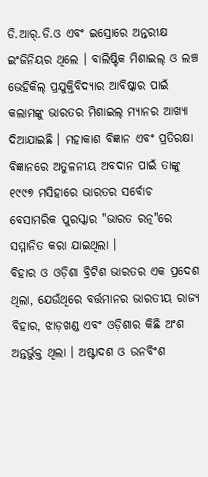ଡି.ଆର୍.ଡି.ଓ ଏବଂ ଇସ୍ରୋରେ ଅନ୍ତରୀକ୍ଷ ଇଂଜିନିୟର ଥିଲେ । ବାଲିଷ୍ଟିକ ମିଶାଇଲ୍ ଓ ଲଞ୍ଚ ଭେହିକିଲ୍ ପ୍ରଯୁକ୍ତିବିଦ୍ୟାର ଆବିଷ୍କାର ପାଇଁ କଲାମଙ୍କୁ ଭାରତର ମିଶାଇଲ୍ ମ୍ୟାନର ଆଖ୍ୟା ଦିଆଯାଇଛି । ମହାକାଶ ବିଜ୍ଞାନ ଏବଂ ପ୍ରତିରକ୍ଷା ବିଜ୍ଞାନରେ ଅତୁଳନୀୟ ଅବଦାନ ପାଇଁ ତାଙ୍କୁ ୧୯୯୭ ମସିହାରେ ଭାରତର ସର୍ବୋଚ ବେସାମରିକ ପୁରସ୍କାର "ଭାରତ ରତ୍ନ"ରେ ସମ୍ମାନିତ କରା ଯାଇଥିଲା ।
ବିହାର ଓ ଓଡ଼ିଶା ବ୍ରିଟିଶ ଭାରତର ଏକ ପ୍ରଦେଶ ଥିଲା, ଯେଉଁଥିରେ ବର୍ତ୍ତମାନର ଭାରତୀୟ ରାଜ୍ୟ ବିହାର, ଝାଡ଼ଖଣ୍ଡ ଏବଂ ଓଡ଼ିଶାର କିଛି ଅଂଶ ଅନ୍ତର୍ଭୁକ୍ତ ଥିଲା । ଅଷ୍ଟାଦଶ ଓ ଉନବିଂଶ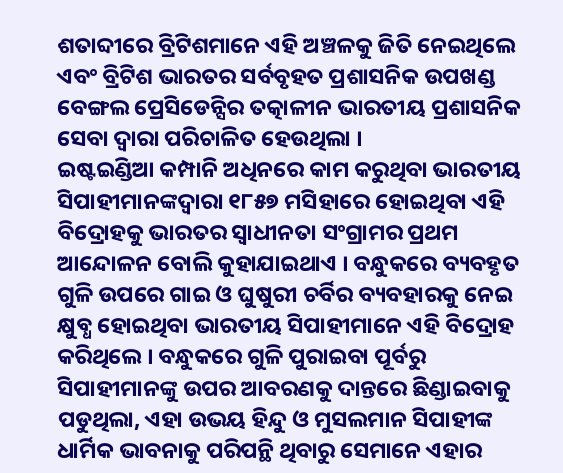ଶତାବ୍ଦୀରେ ବ୍ରିଟିଶମାନେ ଏହି ଅଞ୍ଚଳକୁ ଜିତି ନେଇଥିଲେ ଏବଂ ବ୍ରିଟିଶ ଭାରତର ସର୍ବବୃହତ ପ୍ରଶାସନିକ ଉପଖଣ୍ଡ ବେଙ୍ଗଲ ପ୍ରେସିଡେନ୍ସିର ତତ୍କାଳୀନ ଭାରତୀୟ ପ୍ରଶାସନିକ ସେବା ଦ୍ୱାରା ପରିଚାଳିତ ହେଉଥିଲା ।
ଇଷ୍ଟଇଣ୍ଡିଆ କମ୍ପାନି ଅଧିନରେ କାମ କରୁଥିବା ଭାରତୀୟ ସିପାହୀମାନଙ୍କଦ୍ୱାରା ୧୮୫୭ ମସିହାରେ ହୋଇଥିବା ଏହି ବିଦ୍ରୋହକୁ ଭାରତର ସ୍ୱାଧୀନତା ସଂଗ୍ରାମର ପ୍ରଥମ ଆନ୍ଦୋଳନ ବୋଲି କୁହାଯାଇଥାଏ । ବନ୍ଧୁକରେ ବ୍ୟବହୃତ ଗୁଳି ଉପରେ ଗାଇ ଓ ଘୁଷୁରୀ ଚର୍ବିର ବ୍ୟବହାରକୁ ନେଇ କ୍ଷୁବ୍ଧ ହୋଇଥିବା ଭାରତୀୟ ସିପାହୀମାନେ ଏହି ବିଦ୍ରୋହ କରିଥିଲେ । ବନ୍ଧୁକରେ ଗୁଳି ପୁରାଇବା ପୂର୍ବରୁ ସିପାହୀମାନଙ୍କୁ ଉପର ଆବରଣକୁ ଦାନ୍ତରେ ଛିଣ୍ଡାଇବାକୁ ପଡୁଥିଲା, ଏହା ଉଭୟ ହିନ୍ଦୁ ଓ ମୁସଲମାନ ସିପାହୀଙ୍କ ଧାର୍ମିକ ଭାବନାକୁ ପରିପନ୍ଥି ଥିବାରୁ ସେମାନେ ଏହାର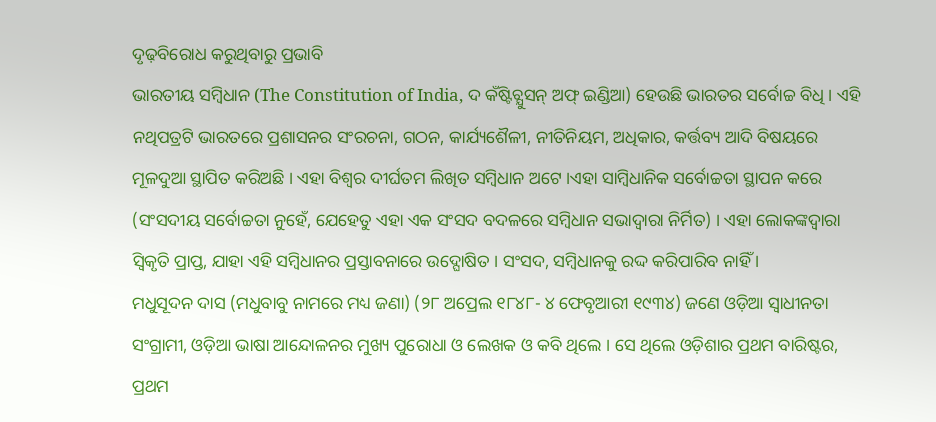ଦୃଢ଼ବିରୋଧ କରୁଥିବାରୁ ପ୍ରଭାବି
ଭାରତୀୟ ସମ୍ବିଧାନ (The Constitution of India, ଦ କଁଷ୍ଟିଚ୍ଯୁସନ୍ ଅଫ୍ ଇଣ୍ଡିଆ) ହେଉଛି ଭାରତର ସର୍ବୋଚ୍ଚ ବିଧି । ଏହି ନଥିପତ୍ରଟି ଭାରତରେ ପ୍ରଶାସନର ସଂରଚନା, ଗଠନ, କାର୍ଯ୍ୟଶୈଳୀ, ନୀତିନିୟମ, ଅଧିକାର, କର୍ତ୍ତବ୍ୟ ଆଦି ବିଷୟରେ ମୂଳଦୁଆ ସ୍ଥାପିତ କରିଅଛି । ଏହା ବିଶ୍ୱର ଦୀର୍ଘତମ ଲିଖିତ ସମ୍ବିଧାନ ଅଟେ ।ଏହା ସାମ୍ବିଧାନିକ ସର୍ବୋଚ୍ଚତା ସ୍ଥାପନ କରେ (ସଂସଦୀୟ ସର୍ବୋଚ୍ଚତା ନୁହେଁ, ଯେହେତୁ ଏହା ଏକ ସଂସଦ ବଦଳରେ ସମ୍ବିଧାନ ସଭାଦ୍ୱାରା ନିର୍ମିତ) । ଏହା ଲୋକଙ୍କଦ୍ୱାରା ସ୍ୱିକୃତି ପ୍ରାପ୍ତ, ଯାହା ଏହି ସମ୍ବିଧାନର ପ୍ରସ୍ତାବନାରେ ଉଦ୍ଘୋଷିତ । ସଂସଦ, ସମ୍ବିଧାନକୁ ରଦ୍ଦ କରିପାରିବ ନାହିଁ ।
ମଧୁସୂଦନ ଦାସ (ମଧୁବାବୁ ନାମରେ ମଧ୍ୟ ଜଣା) (୨୮ ଅପ୍ରେଲ ୧୮୪୮- ୪ ଫେବୃଆରୀ ୧୯୩୪) ଜଣେ ଓଡ଼ିଆ ସ୍ୱାଧୀନତା ସଂଗ୍ରାମୀ, ଓଡ଼ିଆ ଭାଷା ଆନ୍ଦୋଳନର ମୁଖ୍ୟ ପୁରୋଧା ଓ ଲେଖକ ଓ କବି ଥିଲେ । ସେ ଥିଲେ ଓଡ଼ିଶାର ପ୍ରଥମ ବାରିଷ୍ଟର, ପ୍ରଥମ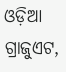ଓଡ଼ିଆ ଗ୍ରାଜୁଏଟ,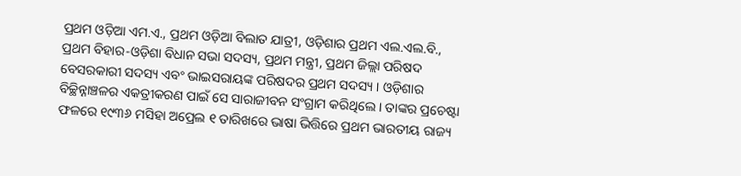ପ୍ରଥମ ଓଡ଼ିଆ ଏମ.ଏ., ପ୍ରଥମ ଓଡ଼ିଆ ବିଲାତ ଯାତ୍ରୀ, ଓଡ଼ିଶାର ପ୍ରଥମ ଏଲ.ଏଲ.ବି., ପ୍ରଥମ ବିହାର-ଓଡ଼ିଶା ବିଧାନ ସଭା ସଦସ୍ୟ, ପ୍ରଥମ ମନ୍ତ୍ରୀ, ପ୍ରଥମ ଜିଲ୍ଲା ପରିଷଦ ବେସରକାରୀ ସଦସ୍ୟ ଏବଂ ଭାଇସରାୟଙ୍କ ପରିଷଦର ପ୍ରଥମ ସଦସ୍ୟ । ଓଡ଼ିଶାର ବିଚ୍ଛିନ୍ନାଞ୍ଚଳର ଏକତ୍ରୀକରଣ ପାଇଁ ସେ ସାରାଜୀବନ ସଂଗ୍ରାମ କରିଥିଲେ । ତାଙ୍କର ପ୍ରଚେଷ୍ଟା ଫଳରେ ୧୯୩୬ ମସିହା ଅପ୍ରେଲ ୧ ତାରିଖରେ ଭାଷା ଭିତ୍ତିରେ ପ୍ରଥମ ଭାରତୀୟ ରାଜ୍ୟ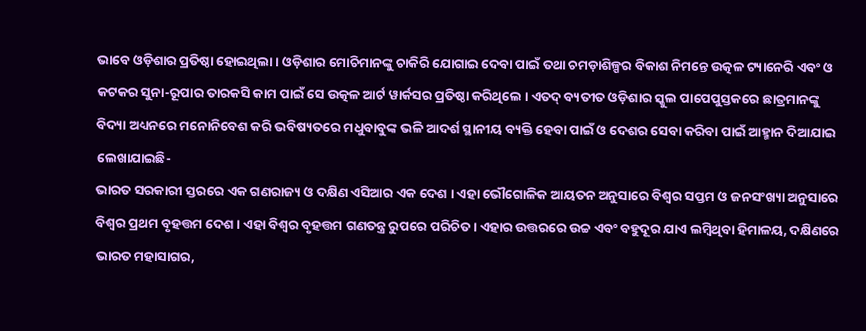ଭାବେ ଓଡ଼ିଶାର ପ୍ରତିଷ୍ଠା ହୋଇଥିଲା । ଓଡ଼ିଶାର ମୋଚିମାନଙ୍କୁ ଚାକିରି ଯୋଗାଇ ଦେବା ପାଇଁ ତଥା ଚମଡ଼ାଶିଳ୍ପର ବିକାଶ ନିମନ୍ତେ ଉତ୍କଳ ଟ୍ୟାନେରି ଏବଂ ଓ କଟକର ସୁନା-ରୂପାର ତାରକସି କାମ ପାଇଁ ସେ ଉତ୍କଳ ଆର୍ଟ ୱାର୍କସର ପ୍ରତିଷ୍ଠା କରିଥିଲେ । ଏତଦ୍ ବ୍ୟତୀତ ଓଡ଼ିଶାର ସ୍କୁଲ ପାପେପୁସ୍ତକରେ ଛାତ୍ରମାନଙ୍କୁ ବିଦ୍ୟା ଅଧ୍ୟନରେ ମନୋନିବେଶ କରି ଭବିଷ୍ୟତରେ ମଧୁବାବୁଙ୍କ ଭଳି ଆଦର୍ଶ ସ୍ଥାନୀୟ ବ୍ୟକ୍ତି ହେବା ପାଇଁ ଓ ଦେଶର ସେବା କରିବା ପାଇଁ ଆହ୍ମାନ ଦିଆଯାଇ ଲେଖାଯାଇଛି-
ଭାରତ ସରକାରୀ ସ୍ତରରେ ଏକ ଗଣରାଜ୍ୟ ଓ ଦକ୍ଷିଣ ଏସିଆର ଏକ ଦେଶ । ଏହା ଭୌଗୋଳିକ ଆୟତନ ଅନୁସାରେ ବିଶ୍ୱର ସପ୍ତମ ଓ ଜନସଂଖ୍ୟା ଅନୁସାରେ ବିଶ୍ୱର ପ୍ରଥମ ବୃହତ୍ତମ ଦେଶ । ଏହା ବିଶ୍ୱର ବୃହତ୍ତମ ଗଣତନ୍ତ୍ର ରୁପରେ ପରିଚିତ । ଏହାର ଉତ୍ତରରେ ଉଚ୍ଚ ଏବଂ ବହୁଦୂର ଯାଏ ଲମ୍ବିଥିବା ହିମାଳୟ, ଦକ୍ଷିଣରେ ଭାରତ ମହାସାଗର,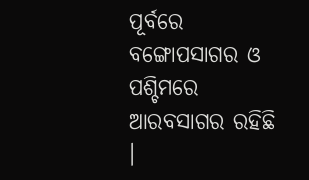ପୂର୍ବରେ ବଙ୍ଗୋପସାଗର ଓ ପଶ୍ଚିମରେ ଆରବସାଗର ରହିଛି ।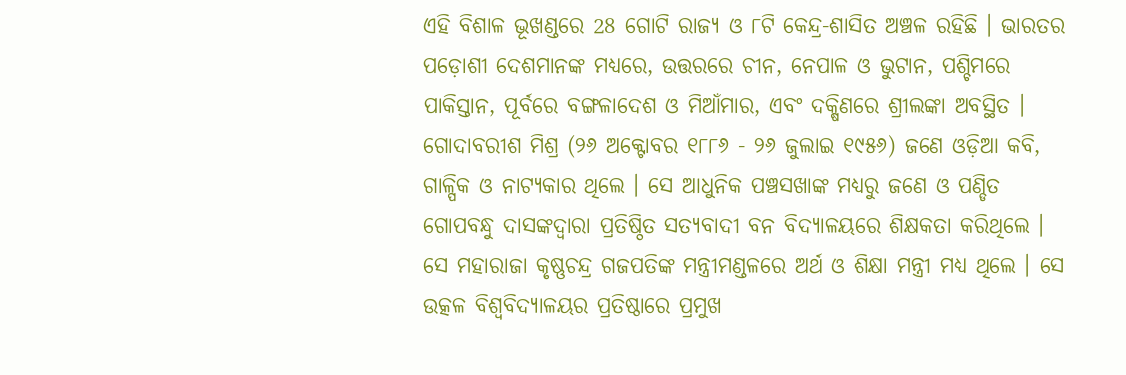ଏହି ବିଶାଳ ଭୂଖଣ୍ଡରେ 28 ଗୋଟି ରାଜ୍ୟ ଓ ୮ଟି କେନ୍ଦ୍ର-ଶାସିତ ଅଞ୍ଚଳ ରହିଛି । ଭାରତର ପଡ଼ୋଶୀ ଦେଶମାନଙ୍କ ମଧ୍ୟରେ, ଉତ୍ତରରେ ଚୀନ, ନେପାଳ ଓ ଭୁଟାନ, ପଶ୍ଚିମରେ ପାକିସ୍ତାନ, ପୂର୍ବରେ ବଙ୍ଗଳାଦେଶ ଓ ମିଆଁମାର, ଏବଂ ଦକ୍ଷିଣରେ ଶ୍ରୀଲଙ୍କା ଅବସ୍ଥିତ ।
ଗୋଦାବରୀଶ ମିଶ୍ର (୨୬ ଅକ୍ଟୋବର ୧୮୮୬ - ୨୬ ଜୁଲାଇ ୧୯୫୬) ଜଣେ ଓଡ଼ିଆ କବି, ଗାଳ୍ପିକ ଓ ନାଟ୍ୟକାର ଥିଲେ । ସେ ଆଧୁନିକ ପଞ୍ଚସଖାଙ୍କ ମଧ୍ୟରୁ ଜଣେ ଓ ପଣ୍ଡିତ ଗୋପବନ୍ଧୁ ଦାସଙ୍କଦ୍ୱାରା ପ୍ରତିଷ୍ଠିତ ସତ୍ୟବାଦୀ ବନ ବିଦ୍ୟାଳୟରେ ଶିକ୍ଷକତା କରିଥିଲେ । ସେ ମହାରାଜା କୃଷ୍ଣଚନ୍ଦ୍ର ଗଜପତିଙ୍କ ମନ୍ତ୍ରୀମଣ୍ଡଳରେ ଅର୍ଥ ଓ ଶିକ୍ଷା ମନ୍ତ୍ରୀ ମଧ୍ୟ ଥିଲେ । ସେ ଉତ୍କଳ ବିଶ୍ୱବିଦ୍ୟାଳୟର ପ୍ରତିଷ୍ଠାରେ ପ୍ରମୁଖ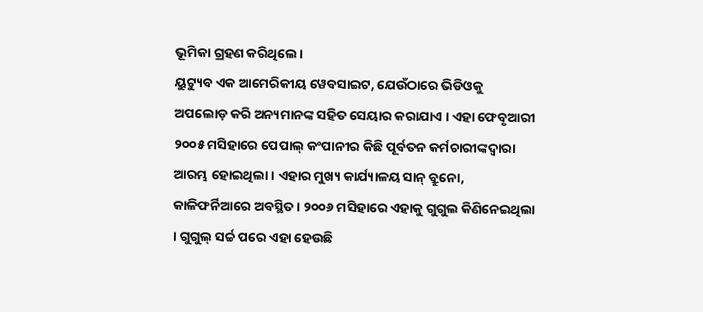ଭୂମିକା ଗ୍ରହଣ କରିଥିଲେ ।
ୟୁଟ୍ୟୁବ ଏକ ଆମେରିକୀୟ ୱେବସାଇଟ, ଯେଉଁଠାରେ ଭିଡିଓକୁ ଅପଲୋଡ଼ କରି ଅନ୍ୟମାନଙ୍କ ସହିତ ସେୟାର କରାଯାଏ । ଏହା ଫେବୃଆରୀ ୨୦୦୫ ମସିହାରେ ପେପାଲ୍ କଂପାନୀର କିଛି ପୂର୍ବତନ କର୍ମଚାରୀଙ୍କଦ୍ୱାରା ଆରମ୍ଭ ହୋଇଥିଲା । ଏହାର ମୁଖ୍ୟ କାର୍ଯ୍ୟାଳୟ ସାନ୍ ବ୍ରୁନୋ, କାଳିଫର୍ନିଆରେ ଅବସ୍ଥିତ । ୨୦୦୬ ମସିହାରେ ଏହାକୁ ଗୁଗୁଲ କିଣିନେଇଥିଲା । ଗୁଗୁଲ୍ ସର୍ଚ୍ଚ ପରେ ଏହା ହେଉଛି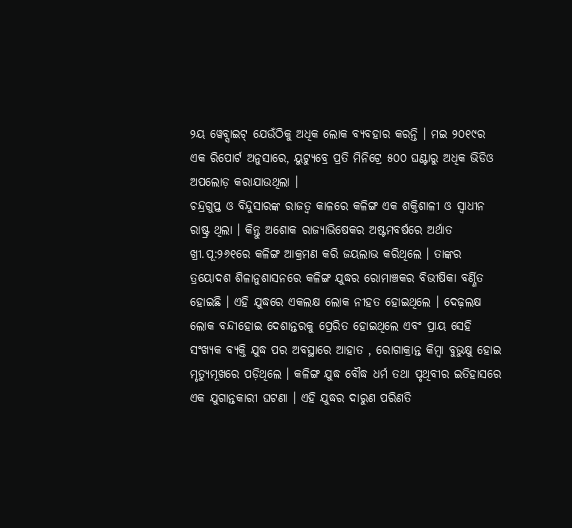୨ୟ ୱେବ୍ସାଇଟ୍ ଯେଉଁଠିକୁ ଅଧିକ ଲୋକ ବ୍ୟବହାର କରନ୍ତି । ମଇ ୨୦୧୯ର ଏକ ରିପୋର୍ଟ ଅନୁସାରେ, ୟୁଟ୍ୟୁବ୍ରେ ପ୍ରତି ମିନିଟ୍ରେ ୫୦୦ ଘଣ୍ଟାରୁ ଅଧିକ ଭିଡିଓ ଅପଲୋଡ଼ କରାଯାଉଥିଲା ।
ଚନ୍ଦ୍ରଗୁପ୍ତ ଓ ବିନ୍ଦୁସାରଙ୍କ ରାଜତ୍ୱ କାଳରେ କଳିଙ୍ଗ ଏକ ଶକ୍ତିଶାଳୀ ଓ ସ୍ୱାଧୀନ ରାଷ୍ଟ୍ର ଥିଲା । କିନ୍ତୁ ଅଶୋକ ରାଜ୍ୟାଭିଷେକର ଅଷ୍ଟମବର୍ଷରେ ଅର୍ଥାତ ଖ୍ରୀ.ପୂ:୨୬୧ରେ କଳିଙ୍ଗ ଆକ୍ରମଣ କରି ଜୟଲାଭ କରିଥିଲେ । ତାଙ୍କର ତ୍ରୟୋଦଶ ଶିଳାନୁଶାସନରେ କଳିଙ୍ଗ ଯୁଦ୍ଧର ରୋମାଞ୍ଚକର ବିଭୀଷିକା ବର୍ଣ୍ଣିତ ହୋଇଛି । ଏହି ଯୁଦ୍ଧରେ ଏକଲକ୍ଷ ଲୋକ ନୀହତ ହୋଇଥିଲେ । ଦେଢ଼ଲକ୍ଷ ଲୋକ ବନ୍ଦୀହୋଇ ଦେଶାନ୍ତରକୁ ପ୍ରେରିତ ହୋଇଥିଲେ ଏବଂ ପ୍ରାୟ ସେହି ସଂଖ୍ୟକ ବ୍ୟକ୍ତି ଯୁଦ୍ଧ ପର ଅବସ୍ଥାରେ ଆହାତ , ରୋଗାକ୍ରାନ୍ତ କିମ୍ବା ବୁଭୁକ୍ଷୁ ହୋଇ ମୃତ୍ୟୁମୂଖରେ ପଡ଼ିଥିଲେ । କଳିଙ୍ଗ ଯୁଦ୍ଧ ବୌଦ୍ଧ ଧର୍ମ ତଥା ପୃଥିବୀର ଇତିହାସରେ ଏକ ଯୁଗାନ୍ତକାରୀ ଘଟଣା । ଏହି ଯୁଦ୍ଧର ଦାରୁଣ ପରିଣତି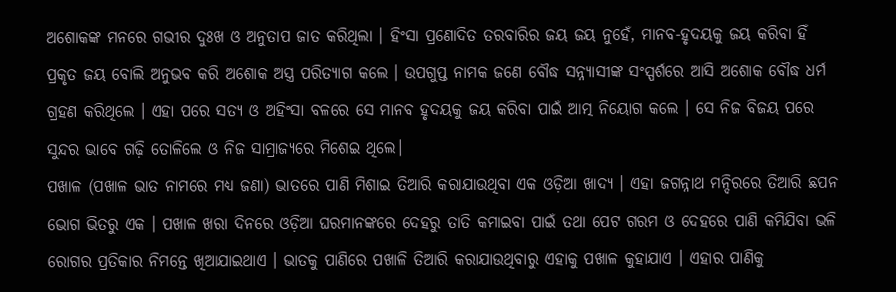ଅଶୋକଙ୍କ ମନରେ ଗଭୀର ଦୁଃଖ ଓ ଅନୁତାପ ଜାତ କରିଥିଲା । ହିଂସା ପ୍ରଣୋଦିତ ତରବାରିର ଜୟ ଜୟ ନୁହେଁ, ମାନବ-ହୃଦୟକୁ ଜୟ କରିବା ହିଁ ପ୍ରକୃତ ଜୟ ବୋଲି ଅନୁଭବ କରି ଅଶୋକ ଅସ୍ତ୍ର ପରିତ୍ୟାଗ କଲେ । ଉପଗୁପ୍ତ ନାମକ ଜଣେ ବୌଦ୍ଧ ସନ୍ନ୍ୟାସୀଙ୍କ ସଂସ୍ପର୍ଶରେ ଆସି ଅଶୋକ ବୌଦ୍ଧ ଧର୍ମ ଗ୍ରହଣ କରିଥିଲେ । ଏହା ପରେ ସତ୍ୟ ଓ ଅହିଂସା ବଳରେ ସେ ମାନବ ହୃଦୟକୁ ଜୟ କରିବା ପାଇଁ ଆତ୍ମ ନିୟୋଗ କଲେ । ସେ ନିଜ ବିଜୟ ପରେ ସୁନ୍ଦର ଭାବେ ଗଢ଼ି ତୋଳିଲେ ଓ ନିଜ ସାମ୍ରାଜ୍ୟରେ ମିଶେଇ ଥିଲେ।
ପଖାଳ (ପଖାଳ ଭାତ ନାମରେ ମଧ୍ୟ ଜଣା) ଭାତରେ ପାଣି ମିଶାଇ ତିଆରି କରାଯାଉଥିବା ଏକ ଓଡ଼ିଆ ଖାଦ୍ୟ । ଏହା ଜଗନ୍ନାଥ ମନ୍ଦିରରେ ତିଆରି ଛପନ ଭୋଗ ଭିତରୁ ଏକ । ପଖାଳ ଖରା ଦିନରେ ଓଡ଼ିଆ ଘରମାନଙ୍କରେ ଦେହରୁ ତାତି କମାଇବା ପାଇଁ ତଥା ପେଟ ଗରମ ଓ ଦେହରେ ପାଣି କମିଯିବା ଭଳି ରୋଗର ପ୍ରତିକାର ନିମନ୍ତେ ଖିଆଯାଇଥାଏ । ଭାତକୁ ପାଣିରେ ପଖାଳି ତିଆରି କରାଯାଉଥିବାରୁ ଏହାକୁ ପଖାଳ କୁହାଯାଏ । ଏହାର ପାଣିକୁ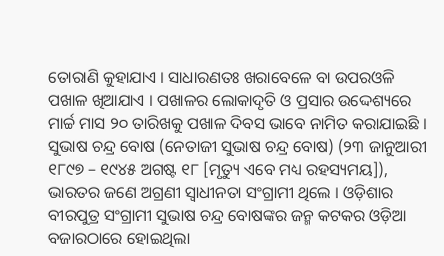ତୋରାଣି କୁହାଯାଏ । ସାଧାରଣତଃ ଖରାବେଳେ ବା ଉପରଓଳି ପଖାଳ ଖିଆଯାଏ । ପଖାଳର ଲୋକାଦୃତି ଓ ପ୍ରସାର ଉଦ୍ଦେଶ୍ୟରେ ମାର୍ଚ୍ଚ ମାସ ୨୦ ତାରିଖକୁ ପଖାଳ ଦିବସ ଭାବେ ନାମିତ କରାଯାଇଛି ।
ସୁଭାଷ ଚନ୍ଦ୍ର ବୋଷ (ନେତାଜୀ ସୁଭାଷ ଚନ୍ଦ୍ର ବୋଷ) (୨୩ ଜାନୁଆରୀ ୧୮୯୭ – ୧୯୪୫ ଅଗଷ୍ଟ ୧୮ [ମୃତ୍ୟୁ ଏବେ ମଧ୍ୟ ରହସ୍ୟମୟ]), ଭାରତର ଜଣେ ଅଗ୍ରଣୀ ସ୍ୱାଧୀନତା ସଂଗ୍ରାମୀ ଥିଲେ । ଓଡ଼ିଶାର ବୀରପୁତ୍ର ସଂଗ୍ରାମୀ ସୁଭାଷ ଚନ୍ଦ୍ର ବୋଷଙ୍କର ଜନ୍ମ କଟକର ଓଡ଼ିଆ ବଜାରଠାରେ ହୋଇଥିଲା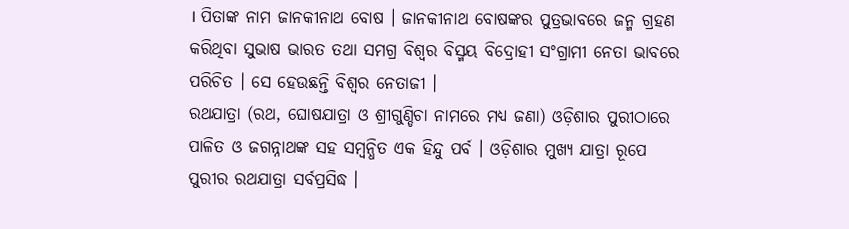। ପିତାଙ୍କ ନାମ ଜାନକୀନାଥ ବୋଷ । ଜାନକୀନାଥ ବୋଷଙ୍କର ପୁତ୍ରଭାବରେ ଜନ୍ମ ଗ୍ରହଣ କରିଥିବା ସୁଭାଷ ଭାରତ ତଥା ସମଗ୍ର ବିଶ୍ୱର ବିସ୍ମୟ ବିଦ୍ରୋହୀ ସଂଗ୍ରାମୀ ନେତା ଭାବରେ ପରିଚିତ । ସେ ହେଉଛନ୍ତି ବିଶ୍ୱର ନେତାଜୀ ।
ରଥଯାତ୍ରା (ରଥ, ଘୋଷଯାତ୍ରା ଓ ଶ୍ରୀଗୁଣ୍ଡିଚା ନାମରେ ମଧ୍ୟ ଜଣା) ଓଡ଼ିଶାର ପୁରୀଠାରେ ପାଳିତ ଓ ଜଗନ୍ନାଥଙ୍କ ସହ ସମ୍ବନ୍ଧିତ ଏକ ହିନ୍ଦୁ ପର୍ବ । ଓଡ଼ିଶାର ମୁଖ୍ୟ ଯାତ୍ରା ରୂପେ ପୁରୀର ରଥଯାତ୍ରା ସର୍ବପ୍ରସିଦ୍ଧ ।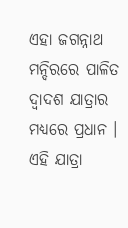ଏହା ଜଗନ୍ନାଥ ମନ୍ଦିରରେ ପାଳିତ ଦ୍ୱାଦଶ ଯାତ୍ରାର ମଧ୍ୟରେ ପ୍ରଧାନ । ଏହି ଯାତ୍ରା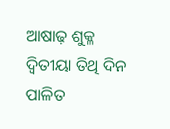ଆଷାଢ଼ ଶୁକ୍ଳ ଦ୍ୱିତୀୟା ତିଥି ଦିନ ପାଳିତ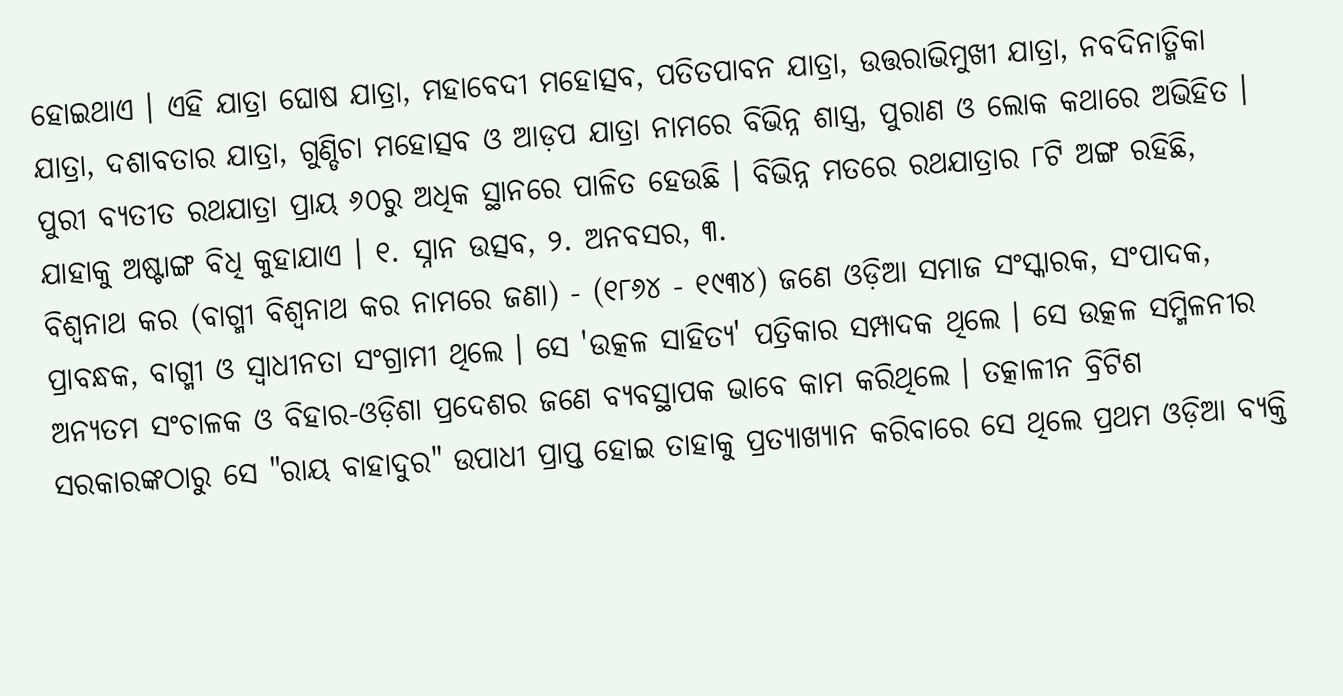ହୋଇଥାଏ । ଏହି ଯାତ୍ରା ଘୋଷ ଯାତ୍ରା, ମହାବେଦୀ ମହୋତ୍ସବ, ପତିତପାବନ ଯାତ୍ରା, ଉତ୍ତରାଭିମୁଖୀ ଯାତ୍ରା, ନବଦିନାତ୍ମିକା ଯାତ୍ରା, ଦଶାବତାର ଯାତ୍ରା, ଗୁଣ୍ଡିଚା ମହୋତ୍ସବ ଓ ଆଡ଼ପ ଯାତ୍ରା ନାମରେ ବିଭିନ୍ନ ଶାସ୍ତ୍ର, ପୁରାଣ ଓ ଲୋକ କଥାରେ ଅଭିହିତ । ପୁରୀ ବ୍ୟତୀତ ରଥଯାତ୍ରା ପ୍ରାୟ ୬୦ରୁ ଅଧିକ ସ୍ଥାନରେ ପାଳିତ ହେଉଛି । ବିଭିନ୍ନ ମତରେ ରଥଯାତ୍ରାର ୮ଟି ଅଙ୍ଗ ରହିଛି, ଯାହାକୁ ଅଷ୍ଟାଙ୍ଗ ବିଧି କୁହାଯାଏ । ୧. ସ୍ନାନ ଉତ୍ସବ, ୨. ଅନବସର, ୩.
ବିଶ୍ୱନାଥ କର (ବାଗ୍ମୀ ବିଶ୍ୱନାଥ କର ନାମରେ ଜଣା) - (୧୮୬୪ - ୧୯୩୪) ଜଣେ ଓଡ଼ିଆ ସମାଜ ସଂସ୍କାରକ, ସଂପାଦକ, ପ୍ରାବନ୍ଧକ, ବାଗ୍ମୀ ଓ ସ୍ୱାଧୀନତା ସଂଗ୍ରାମୀ ଥିଲେ । ସେ 'ଉତ୍କଳ ସାହିତ୍ୟ' ପତ୍ରିକାର ସମ୍ପାଦକ ଥିଲେ । ସେ ଉତ୍କଳ ସମ୍ମିଳନୀର ଅନ୍ୟତମ ସଂଚାଳକ ଓ ବିହାର-ଓଡ଼ିଶା ପ୍ରଦେଶର ଜଣେ ବ୍ୟବସ୍ଥାପକ ଭାବେ କାମ କରିଥିଲେ । ତତ୍କାଳୀନ ବ୍ରିଟିଶ ସରକାରଙ୍କଠାରୁ ସେ "ରାୟ ବାହାଦୁର" ଉପାଧୀ ପ୍ରାପ୍ତ ହୋଇ ତାହାକୁ ପ୍ରତ୍ୟାଖ୍ୟାନ କରିବାରେ ସେ ଥିଲେ ପ୍ରଥମ ଓଡ଼ିଆ ବ୍ୟକ୍ତି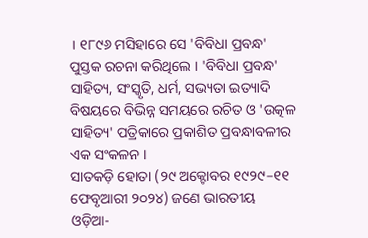। ୧୮୯୬ ମସିହାରେ ସେ 'ବିବିଧା ପ୍ରବନ୍ଧ' ପୁସ୍ତକ ରଚନା କରିଥିଲେ । 'ବିବିଧା ପ୍ରବନ୍ଧ' ସାହିତ୍ୟ, ସଂସ୍କୃତି, ଧର୍ମ, ସଭ୍ୟତା ଇତ୍ୟାଦି ବିଷୟରେ ବିଭିନ୍ନ ସମୟରେ ରଚିତ ଓ 'ଉତ୍କଳ ସାହିତ୍ୟ' ପତ୍ରିକାରେ ପ୍ରକାଶିତ ପ୍ରବନ୍ଧାବଳୀର ଏକ ସଂକଳନ ।
ସାତକଡ଼ି ହୋତା (୨୯ ଅକ୍ଟୋବର ୧୯୨୯–୧୧ ଫେବୃଆରୀ ୨୦୨୪) ଜଣେ ଭାରତୀୟ ଓଡ଼ିଆ-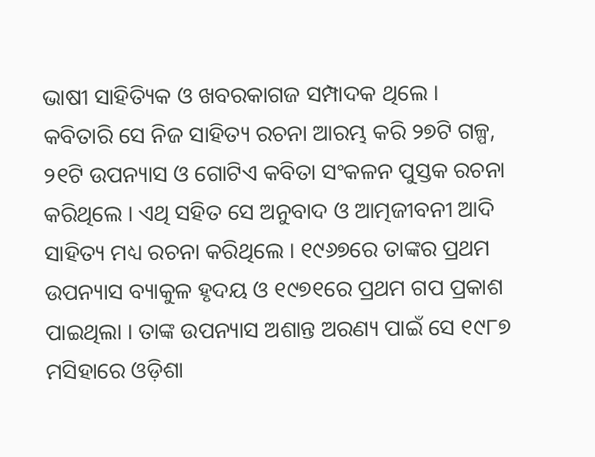ଭାଷୀ ସାହିତ୍ୟିକ ଓ ଖବରକାଗଜ ସମ୍ପାଦକ ଥିଲେ । କବିତାରି ସେ ନିଜ ସାହିତ୍ୟ ରଚନା ଆରମ୍ଭ କରି ୨୭ଟି ଗଳ୍ପ, ୨୧ଟି ଉପନ୍ୟାସ ଓ ଗୋଟିଏ କବିତା ସଂକଳନ ପୁସ୍ତକ ରଚନା କରିଥିଲେ । ଏଥି ସହିତ ସେ ଅନୁବାଦ ଓ ଆତ୍ମଜୀବନୀ ଆଦି ସାହିତ୍ୟ ମଧ୍ୟ ରଚନା କରିଥିଲେ । ୧୯୬୭ରେ ତାଙ୍କର ପ୍ରଥମ ଉପନ୍ୟାସ ବ୍ୟାକୁଳ ହୃଦୟ ଓ ୧୯୭୧ରେ ପ୍ରଥମ ଗପ ପ୍ରକାଶ ପାଇଥିଲା । ତାଙ୍କ ଉପନ୍ୟାସ ଅଶାନ୍ତ ଅରଣ୍ୟ ପାଇଁ ସେ ୧୯୮୭ ମସିହାରେ ଓଡ଼ିଶା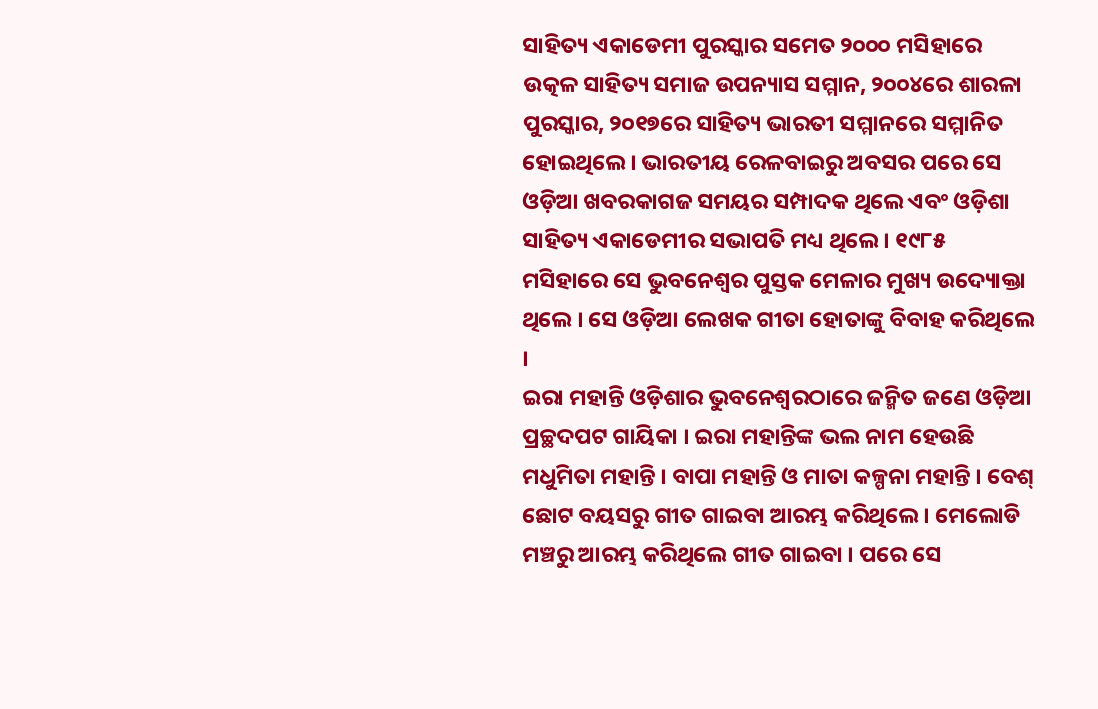ସାହିତ୍ୟ ଏକାଡେମୀ ପୁରସ୍କାର ସମେତ ୨୦୦୦ ମସିହାରେ ଉତ୍କଳ ସାହିତ୍ୟ ସମାଜ ଉପନ୍ୟାସ ସମ୍ମାନ, ୨୦୦୪ରେ ଶାରଳା ପୁରସ୍କାର, ୨୦୧୭ରେ ସାହିତ୍ୟ ଭାରତୀ ସମ୍ମାନରେ ସମ୍ମାନିତ ହୋଇଥିଲେ । ଭାରତୀୟ ରେଳବାଇରୁ ଅବସର ପରେ ସେ ଓଡ଼ିଆ ଖବରକାଗଜ ସମୟର ସମ୍ପାଦକ ଥିଲେ ଏବଂ ଓଡ଼ିଶା ସାହିତ୍ୟ ଏକାଡେମୀର ସଭାପତି ମଧ୍ୟ ଥିଲେ । ୧୯୮୫ ମସିହାରେ ସେ ଭୁବନେଶ୍ୱର ପୁସ୍ତକ ମେଳାର ମୁଖ୍ୟ ଉଦ୍ୟୋକ୍ତା ଥିଲେ । ସେ ଓଡ଼ିଆ ଲେଖକ ଗୀତା ହୋତାଙ୍କୁ ବିବାହ କରିଥିଲେ ।
ଇରା ମହାନ୍ତି ଓଡ଼ିଶାର ଭୁବନେଶ୍ୱରଠାରେ ଜନ୍ମିତ ଜଣେ ଓଡ଼ିଆ ପ୍ରଚ୍ଛଦପଟ ଗାୟିକା । ଇରା ମହାନ୍ତିଙ୍କ ଭଲ ନାମ ହେଉଛି ମଧୁମିତା ମହାନ୍ତି । ବାପା ମହାନ୍ତି ଓ ମାତା କଳ୍ପନା ମହାନ୍ତି । ବେଶ୍ ଛୋଟ ବୟସରୁ ଗୀତ ଗାଇବା ଆରମ୍ଭ କରିଥିଲେ । ମେଲୋଡି ମଞ୍ଚରୁ ଆରମ୍ଭ କରିଥିଲେ ଗୀତ ଗାଇବା । ପରେ ସେ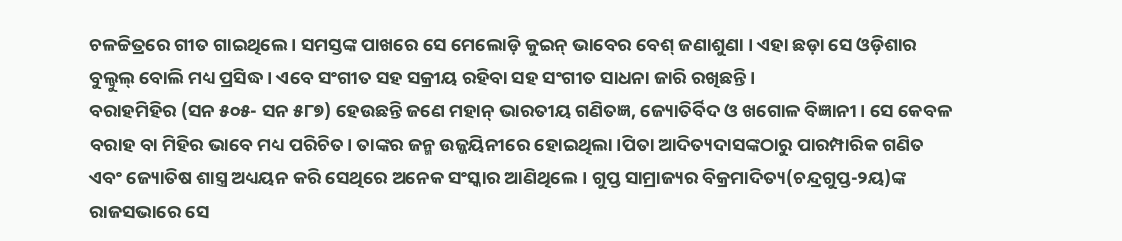ଚଳଚ୍ଚିତ୍ରରେ ଗୀତ ଗାଇଥିଲେ । ସମସ୍ତଙ୍କ ପାଖରେ ସେ ମେଲୋଡ଼ି କୁଇନ୍ ଭାବେର ବେଶ୍ ଜଣାଶୁଣା । ଏହା ଛଡ଼ା ସେ ଓଡ଼ିଶାର ବୁଲ୍ବୁଲ୍ ବୋଲି ମଧ୍ୟ ପ୍ରସିଦ୍ଧ । ଏବେ ସଂଗୀତ ସହ ସକ୍ରୀୟ ରହିବା ସହ ସଂଗୀତ ସାଧନା ଜାରି ରଖିଛନ୍ତି ।
ବରାହମିହିର (ସନ ୫୦୫- ସନ ୫୮୭) ହେଉଛନ୍ତି ଜଣେ ମହାନ୍ ଭାରତୀୟ ଗଣିତଜ୍ଞ, ଜ୍ୟୋତିର୍ବିଦ ଓ ଖଗୋଳ ବିଜ୍ଞାନୀ। ସେ କେବଳ ବରାହ ବା ମିହିର ଭାବେ ମଧ୍ୟ ପରିଚିତ। ତାଙ୍କର ଜନ୍ମ ଉଜ୍ଜୟିନୀରେ ହୋଇଥିଲା ।ପିତା ଆଦିତ୍ୟଦାସଙ୍କଠାରୁ ପାରମ୍ପାରିକ ଗଣିତ ଏବଂ ଜ୍ୟୋତିଷ ଶାସ୍ତ୍ର ଅଧ୍ୟୟନ କରି ସେଥିରେ ଅନେକ ସଂସ୍କାର ଆଣିଥିଲେ। ଗୁପ୍ତ ସାମ୍ରାଜ୍ୟର ବିକ୍ରମାଦିତ୍ୟ(ଚନ୍ଦ୍ରଗୁପ୍ତ-୨ୟ)ଙ୍କ ରାଜସଭାରେ ସେ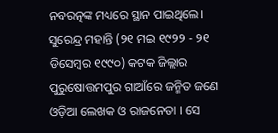ନବରତ୍ନଙ୍କ ମଧ୍ୟରେ ସ୍ଥାନ ପାଇଥିଲେ।
ସୁରେନ୍ଦ୍ର ମହାନ୍ତି (୨୧ ମଇ ୧୯୨୨ - ୨୧ ଡିସେମ୍ବର ୧୯୯୦) କଟକ ଜିଲ୍ଲାର ପୁରୁଷୋତ୍ତମପୁର ଗାଆଁରେ ଜନ୍ମିତ ଜଣେ ଓଡ଼ିଆ ଲେଖକ ଓ ରାଜନେତା । ସେ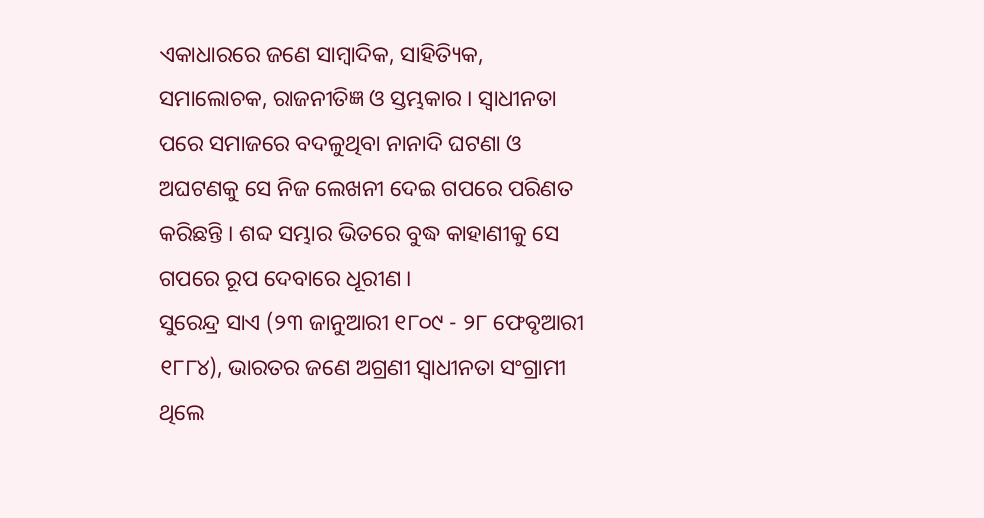ଏକାଧାରରେ ଜଣେ ସାମ୍ବାଦିକ, ସାହିତ୍ୟିକ, ସମାଲୋଚକ, ରାଜନୀତିଜ୍ଞ ଓ ସ୍ତମ୍ଭକାର । ସ୍ୱାଧୀନତା ପରେ ସମାଜରେ ବଦଳୁଥିବା ନାନାଦି ଘଟଣା ଓ ଅଘଟଣକୁ ସେ ନିଜ ଲେଖନୀ ଦେଇ ଗପରେ ପରିଣତ କରିଛନ୍ତି । ଶବ୍ଦ ସମ୍ଭାର ଭିତରେ ବୁଦ୍ଧ କାହାଣୀକୁ ସେ ଗପରେ ରୂପ ଦେବାରେ ଧୂରୀଣ ।
ସୁରେନ୍ଦ୍ର ସାଏ (୨୩ ଜାନୁଆରୀ ୧୮୦୯ - ୨୮ ଫେବୃଆରୀ ୧୮୮୪), ଭାରତର ଜଣେ ଅଗ୍ରଣୀ ସ୍ୱାଧୀନତା ସଂଗ୍ରାମୀ ଥିଲେ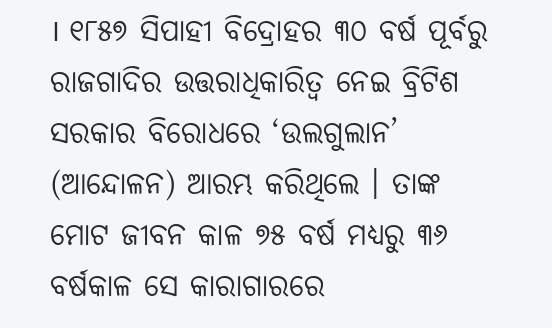। ୧୮୫୭ ସିପାହୀ ବିଦ୍ରୋହର ୩୦ ବର୍ଷ ପୂର୍ବରୁ ରାଜଗାଦିର ଉତ୍ତରାଧିକାରିତ୍ୱ ନେଇ ବ୍ରିଟିଶ ସରକାର ବିରୋଧରେ ‘ଉଲଗୁଲାନ’ (ଆନ୍ଦୋଳନ) ଆରମ୍ଭ କରିଥିଲେ । ତାଙ୍କ ମୋଟ ଜୀବନ କାଳ ୭୫ ବର୍ଷ ମଧ୍ୟରୁ ୩୬ ବର୍ଷକାଳ ସେ କାରାଗାରରେ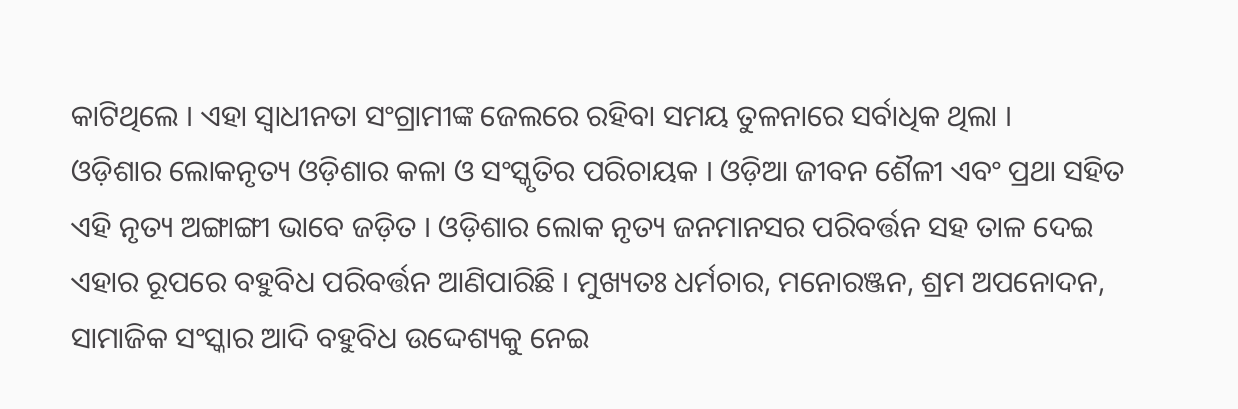କାଟିଥିଲେ । ଏହା ସ୍ୱାଧୀନତା ସଂଗ୍ରାମୀଙ୍କ ଜେଲରେ ରହିବା ସମୟ ତୁଳନାରେ ସର୍ବାଧିକ ଥିଲା ।
ଓଡ଼ିଶାର ଲୋକନୃତ୍ୟ ଓଡ଼ିଶାର କଳା ଓ ସଂସ୍କୃତିର ପରିଚାୟକ । ଓଡ଼ିଆ ଜୀବନ ଶୈଳୀ ଏବଂ ପ୍ରଥା ସହିତ ଏହି ନୃତ୍ୟ ଅଙ୍ଗାଙ୍ଗୀ ଭାବେ ଜଡ଼ିତ । ଓଡ଼ିଶାର ଲୋକ ନୃତ୍ୟ ଜନମାନସର ପରିବର୍ତ୍ତନ ସହ ତାଳ ଦେଇ ଏହାର ରୂପରେ ବହୁବିଧ ପରିବର୍ତ୍ତନ ଆଣିପାରିଛି । ମୁଖ୍ୟତଃ ଧର୍ମଚାର, ମନୋରଞ୍ଜନ, ଶ୍ରମ ଅପନୋଦନ, ସାମାଜିକ ସଂସ୍କାର ଆଦି ବହୁବିଧ ଉଦ୍ଦେଶ୍ୟକୁ ନେଇ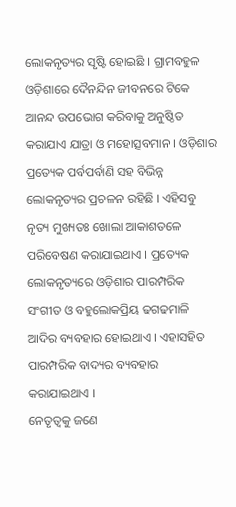ଲୋକନୃତ୍ୟର ସୃଷ୍ଟି ହୋଇଛି । ଗ୍ରାମବହୁଳ ଓଡ଼ିଶାରେ ଦୈନନ୍ଦିନ ଜୀବନରେ ଟିକେ ଆନନ୍ଦ ଉପଭୋଗ କରିବାକୁ ଅନୁଷ୍ଠିତ କରାଯାଏ ଯାତ୍ରା ଓ ମହୋତ୍ସବମାନ । ଓଡ଼ିଶାର ପ୍ରତ୍ୟେକ ପର୍ବପର୍ବାଣି ସହ ବିଭିନ୍ନ ଲୋକନୃତ୍ୟର ପ୍ରଚଳନ ରହିଛି । ଏହିସବୁ ନୃତ୍ୟ ମୁଖ୍ୟତଃ ଖୋଲା ଆକାଶତଳେ ପରିବେଷଣ କରାଯାଇଥାଏ । ପ୍ରତ୍ୟେକ ଲୋକନୃତ୍ୟରେ ଓଡ଼ିଶାର ପାରମ୍ପରିକ ସଂଗୀତ ଓ ବହୁଲୋକପ୍ରିୟ ଢଗଢମାଳି ଆଦିର ବ୍ୟବହାର ହୋଇଥାଏ । ଏହାସହିତ ପାରମ୍ପରିକ ବାଦ୍ୟର ବ୍ୟବହାର କରାଯାଇଥାଏ ।
ନେତୃତ୍ୱକୁ ଜଣେ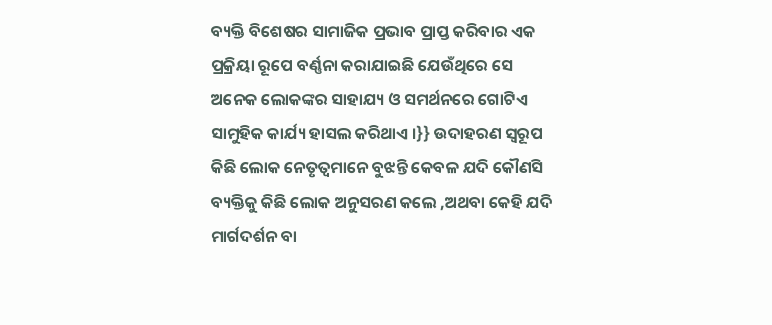ବ୍ୟକ୍ତି ବିଶେଷର ସାମାଜିକ ପ୍ରଭାବ ପ୍ରାପ୍ତ କରିବାର ଏକ ପ୍ରକ୍ରିୟା ରୂପେ ବର୍ଣ୍ଣନା କରାଯାଇଛି ଯେଉଁଥିରେ ସେ ଅନେକ ଲୋକଙ୍କର ସାହାଯ୍ୟ ଓ ସମର୍ଥନରେ ଗୋଟିଏ ସାମୁହିକ କାର୍ଯ୍ୟ ହାସଲ କରିଥାଏ ।}} ଉଦାହରଣ ସ୍ୱରୂପ କିଛି ଲୋକ ନେତୃତ୍ୱମାନେ ବୁଝନ୍ତି କେବଳ ଯଦି କୌଣସି ବ୍ୟକ୍ତିକୁ କିଛି ଲୋକ ଅନୁସରଣ କଲେ ,ଅଥବା କେହି ଯଦି ମାର୍ଗଦର୍ଶନ ବା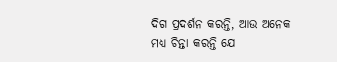ଦିଗ ପ୍ରଦର୍ଶନ କରନ୍ତି, ଆଉ ଅନେକ ମଧ୍ୟ ଚିନ୍ତା କରନ୍ତି ଯେ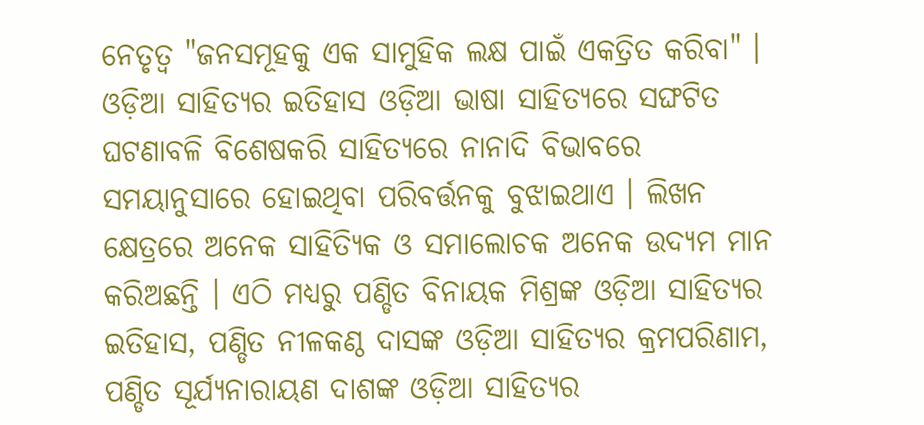ନେତୃତ୍ୱ "ଜନସମୂହକୁ ଏକ ସାମୁହିକ ଲକ୍ଷ ପାଇଁ ଏକତ୍ରିତ କରିବା" ।
ଓଡ଼ିଆ ସାହିତ୍ୟର ଇତିହାସ ଓଡ଼ିଆ ଭାଷା ସାହିତ୍ୟରେ ସଙ୍ଘଟିତ ଘଟଣାବଳି ବିଶେଷକରି ସାହିତ୍ୟରେ ନାନାଦି ବିଭାବରେ ସମୟାନୁସାରେ ହୋଇଥିବା ପରିବର୍ତ୍ତନକୁ ବୁଝାଇଥାଏ । ଲିଖନ କ୍ଷେତ୍ରରେ ଅନେକ ସାହିତ୍ୟିକ ଓ ସମାଲୋଚକ ଅନେକ ଉଦ୍ୟମ ମାନ କରିଅଛନ୍ତି । ଏଠି ମଧ୍ୟରୁ ପଣ୍ଡିତ ବିନାୟକ ମିଶ୍ରଙ୍କ ଓଡ଼ିଆ ସାହିତ୍ୟର ଇତିହାସ, ପଣ୍ଡିତ ନୀଳକଣ୍ଠ ଦାସଙ୍କ ଓଡ଼ିଆ ସାହିତ୍ୟର କ୍ରମପରିଣାମ, ପଣ୍ଡିତ ସୂର୍ଯ୍ୟନାରାୟଣ ଦାଶଙ୍କ ଓଡ଼ିଆ ସାହିତ୍ୟର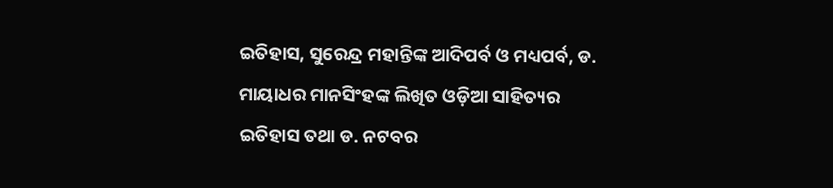ଇତିହାସ, ସୁରେନ୍ଦ୍ର ମହାନ୍ତିଙ୍କ ଆଦିପର୍ବ ଓ ମଧ୍ୟପର୍ବ, ଡ. ମାୟାଧର ମାନସିଂହଙ୍କ ଲିଖିତ ଓଡ଼ିଆ ସାହିତ୍ୟର ଇତିହାସ ତଥା ଡ. ନଟବର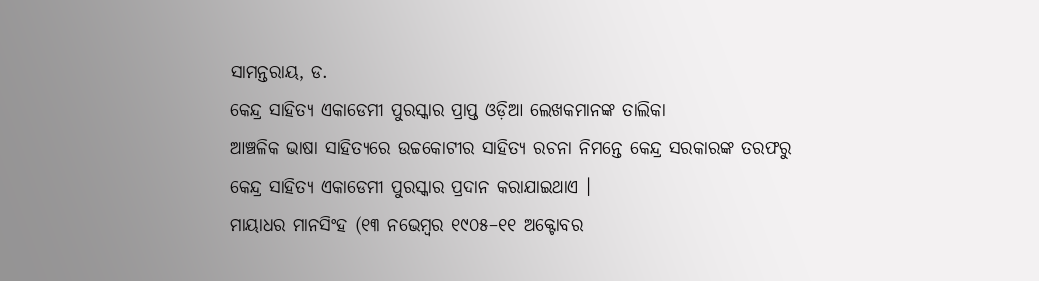ସାମନ୍ତରାୟ, ଡ.
କେନ୍ଦ୍ର ସାହିତ୍ୟ ଏକାଡେମୀ ପୁରସ୍କାର ପ୍ରାପ୍ତ ଓଡ଼ିଆ ଲେଖକମାନଙ୍କ ତାଲିକା
ଆଞ୍ଚଳିକ ଭାଷା ସାହିତ୍ୟରେ ଉଚ୍ଚକୋଟୀର ସାହିତ୍ୟ ରଚନା ନିମନ୍ତେ କେନ୍ଦ୍ର ସରକାରଙ୍କ ତରଫରୁ କେନ୍ଦ୍ର ସାହିତ୍ୟ ଏକାଡେମୀ ପୁରସ୍କାର ପ୍ରଦାନ କରାଯାଇଥାଏ ।
ମାୟାଧର ମାନସିଂହ (୧୩ ନଭେମ୍ବର ୧୯୦୫–୧୧ ଅକ୍ଟୋବର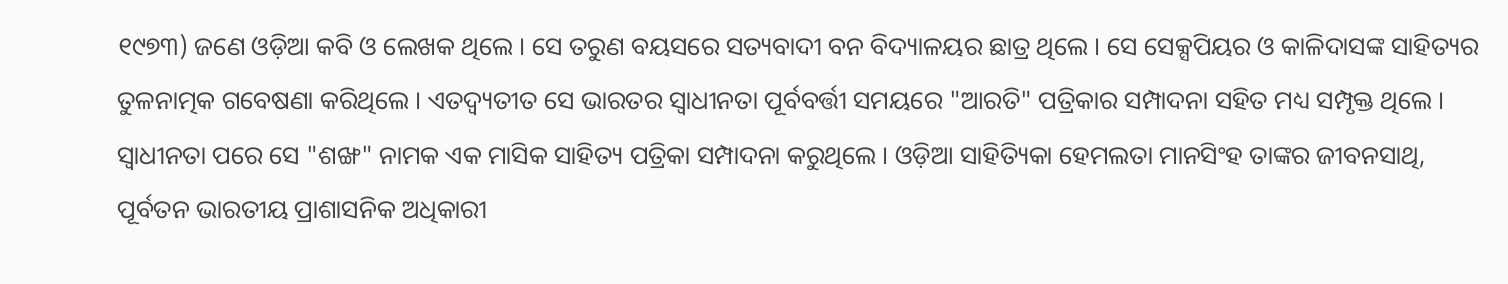୧୯୭୩) ଜଣେ ଓଡ଼ିଆ କବି ଓ ଲେଖକ ଥିଲେ । ସେ ତରୁଣ ବୟସରେ ସତ୍ୟବାଦୀ ବନ ବିଦ୍ୟାଳୟର ଛାତ୍ର ଥିଲେ । ସେ ସେକ୍ସପିୟର ଓ କାଳିଦାସଙ୍କ ସାହିତ୍ୟର ତୁଳନାତ୍ମକ ଗବେଷଣା କରିଥିଲେ । ଏତଦ୍ବ୍ୟତୀତ ସେ ଭାରତର ସ୍ୱାଧୀନତା ପୂର୍ବବର୍ତ୍ତୀ ସମୟରେ "ଆରତି" ପତ୍ରିକାର ସମ୍ପାଦନା ସହିତ ମଧ୍ୟ ସମ୍ପୃକ୍ତ ଥିଲେ । ସ୍ୱାଧୀନତା ପରେ ସେ "ଶଙ୍ଖ" ନାମକ ଏକ ମାସିକ ସାହିତ୍ୟ ପତ୍ରିକା ସମ୍ପାଦନା କରୁଥିଲେ । ଓଡ଼ିଆ ସାହିତ୍ୟିକା ହେମଲତା ମାନସିଂହ ତାଙ୍କର ଜୀବନସାଥି, ପୂର୍ବତନ ଭାରତୀୟ ପ୍ରାଶାସନିକ ଅଧିକାରୀ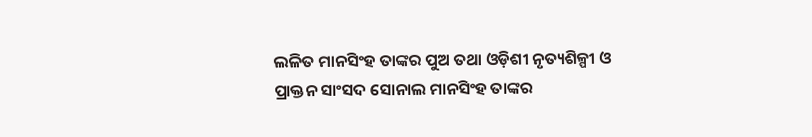ଲଳିତ ମାନସିଂହ ତାଙ୍କର ପୁଅ ତଥା ଓଡ଼ିଶୀ ନୃତ୍ୟଶିଳ୍ପୀ ଓ ପ୍ରାକ୍ତନ ସାଂସଦ ସୋନାଲ ମାନସିଂହ ତାଙ୍କର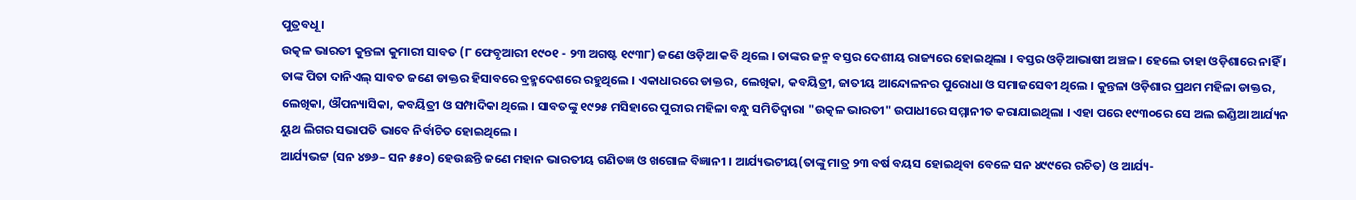ପୁତ୍ରବଧୂ ।
ଉତ୍କଳ ଭାରତୀ କୁନ୍ତଳା କୁମାରୀ ସାବତ (୮ ଫେବୃଆରୀ ୧୯୦୧ - ୨୩ ଅଗଷ୍ଟ ୧୯୩୮) ଜଣେ ଓଡ଼ିଆ କବି ଥିଲେ । ତାଙ୍କର ଜନ୍ମ ବସ୍ତର ଦେଶୀୟ ରାଜ୍ୟରେ ହୋଇଥିଲା । ବସ୍ତର ଓଡ଼ିଆଭାଷୀ ଅଞ୍ଚଳ । ହେଲେ ତାହା ଓଡ଼ିଶାରେ ନାହିଁ । ତାଙ୍କ ପିତା ଦାନିଏଲ୍ ସାବତ ଜଣେ ଡାକ୍ତର ହିସାବରେ ବ୍ରହ୍ମଦେଶରେ ରହୁଥିଲେ । ଏକାଧାରରେ ଡାକ୍ତର, ଲେଖିକା, କବୟିତ୍ରୀ, ଜାତୀୟ ଆନ୍ଦୋଳନର ପୁରୋଧା ଓ ସମାଜସେବୀ ଥିଲେ । କୁନ୍ତଳା ଓଡ଼ିଶାର ପ୍ରଥମ ମହିଳା ଡାକ୍ତର, ଲେଖିକା, ଔପନ୍ୟାସିକା, କବୟିତ୍ରୀ ଓ ସମ୍ପାଦିକା ଥିଲେ । ସାବତଙ୍କୁ ୧୯୨୫ ମସିହାରେ ପୁରୀର ମହିଳା ବନ୍ଧୁ ସମିତିଦ୍ୱାରା "ଉତ୍କଳ ଭାରତୀ" ଉପାଧୀରେ ସମ୍ମାନୀତ କରାଯାଇଥିଲା । ଏହା ପରେ ୧୯୩୦ରେ ସେ ଅଲ ଇଣ୍ଡିଆ ଆର୍ଯ୍ୟନ ୟୁଥ ଲିଗର ସଭାପତି ଭାବେ ନିର୍ବାଚିତ ହୋଇଥିଲେ ।
ଆର୍ଯ୍ୟଭଟ୍ଟ (ସନ ୪୭୬– ସନ ୫୫୦) ହେଉଛନ୍ତି ଜଣେ ମହାନ ଭାରତୀୟ ଗଣିତଜ୍ଞ ଓ ଖଗୋଳ ବିଜ୍ଞାନୀ । ଆର୍ଯ୍ୟଭଟୀୟ(ତାଙ୍କୁ ମାତ୍ର ୨୩ ବର୍ଷ ବୟସ ହୋଇଥିବା ବେଳେ ସନ ୪୯୯ରେ ରଚିତ) ଓ ଆର୍ଯ୍ୟ-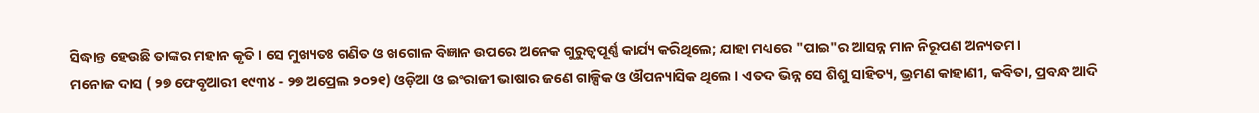ସିଦ୍ଧାନ୍ତ ହେଉଛି ତାଙ୍କର ମହାନ କୃତି । ସେ ମୁଖ୍ୟତଃ ଗଣିତ ଓ ଖଗୋଳ ବିଜ୍ଞାନ ଉପରେ ଅନେକ ଗୁରୁତ୍ୱପୂର୍ଣ୍ଣ କାର୍ଯ୍ୟ କରିଥିଲେ; ଯାହା ମଧ୍ୟରେ "ପାଇ"ର ଆସନ୍ନ ମାନ ନିରୂପଣ ଅନ୍ୟତମ।
ମନୋଜ ଦାସ ( ୨୭ ଫେବୃଆରୀ ୧୯୩୪ - ୨୭ ଅପ୍ରେଲ ୨୦୨୧) ଓଡ଼ିଆ ଓ ଇଂରାଜୀ ଭାଷାର ଜଣେ ଗାଳ୍ପିକ ଓ ଔପନ୍ୟାସିକ ଥିଲେ । ଏତଦ ଭିନ୍ନ ସେ ଶିଶୁ ସାହିତ୍ୟ, ଭ୍ରମଣ କାହାଣୀ, କବିତା, ପ୍ରବନ୍ଧ ଆଦି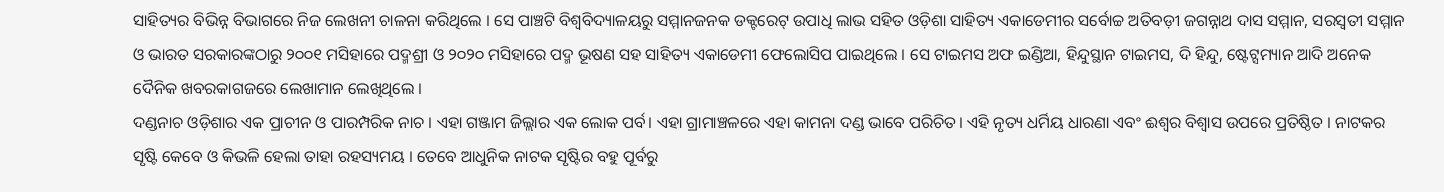ସାହିତ୍ୟର ବିଭିନ୍ନ ବିଭାଗରେ ନିଜ ଲେଖନୀ ଚାଳନା କରିଥିଲେ । ସେ ପାଞ୍ଚଟି ବିଶ୍ୱବିଦ୍ୟାଳୟରୁ ସମ୍ମାନଜନକ ଡକ୍ଟରେଟ୍ ଉପାଧି ଲାଭ ସହିତ ଓଡ଼ିଶା ସାହିତ୍ୟ ଏକାଡେମୀର ସର୍ବୋଚ୍ଚ ଅତିବଡ଼ୀ ଜଗନ୍ନାଥ ଦାସ ସମ୍ମାନ, ସରସ୍ୱତୀ ସମ୍ମାନ ଓ ଭାରତ ସରକାରଙ୍କଠାରୁ ୨୦୦୧ ମସିହାରେ ପଦ୍ମଶ୍ରୀ ଓ ୨୦୨୦ ମସିହାରେ ପଦ୍ମ ଭୂଷଣ ସହ ସାହିତ୍ୟ ଏକାଡେମୀ ଫେଲୋସିପ ପାଇଥିଲେ । ସେ ଟାଇମସ ଅଫ ଇଣ୍ଡିଆ, ହିନ୍ଦୁସ୍ଥାନ ଟାଇମସ, ଦି ହିନ୍ଦୁ, ଷ୍ଟେଟ୍ସମ୍ୟାନ ଆଦି ଅନେକ ଦୈନିକ ଖବରକାଗଜରେ ଲେଖାମାନ ଲେଖିଥିଲେ ।
ଦଣ୍ଡନାଚ ଓଡ଼ିଶାର ଏକ ପ୍ରାଚୀନ ଓ ପାରମ୍ପରିକ ନାଚ । ଏହା ଗଞ୍ଜାମ ଜିଲ୍ଲାର ଏକ ଲୋକ ପର୍ବ। ଏହା ଗ୍ରାମାଞ୍ଚଳରେ ଏହା କାମନା ଦଣ୍ଡ ଭାବେ ପରିଚିତ। ଏହି ନୃତ୍ୟ ଧର୍ମିୟ ଧାରଣା ଏବଂ ଈଶ୍ୱର ବିଶ୍ୱାସ ଉପରେ ପ୍ରତିଷ୍ଠିତ । ନାଟକର ସୃଷ୍ଟି କେବେ ଓ କିଭଳି ହେଲା ତାହା ରହସ୍ୟମୟ । ତେବେ ଆଧୁନିକ ନାଟକ ସୃଷ୍ଟିର ବହୁ ପୂର୍ବରୁ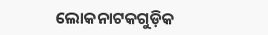ଲୋକନାଟକଗୁଡ଼ିକ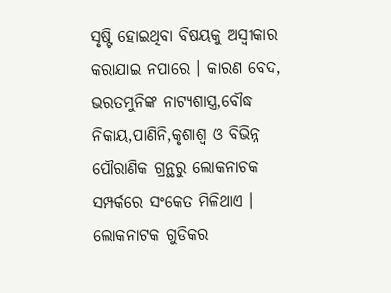ସୃଷ୍ଟି ହୋଇଥିବା ବିଷୟକୁ ଅସ୍ୱୀକାର କରାଯାଇ ନପାରେ । କାରଣ ବେଦ, ଭରତମୁନିଙ୍କ ନାଟ୍ୟଶାସ୍ତ୍ର,ବୌଦ୍ଧ ନିକାୟ,ପାଣିନି,କୃଶାଶ୍ୱ ଓ ବିଭିନ୍ନ ପୌରାଣିକ ଗ୍ରନ୍ଥରୁ ଲୋକନାଚକ ସମ୍ପର୍କରେ ସଂକେତ ମିଳିଥାଏ । ଲୋକନାଟକ ଗୁଡିକର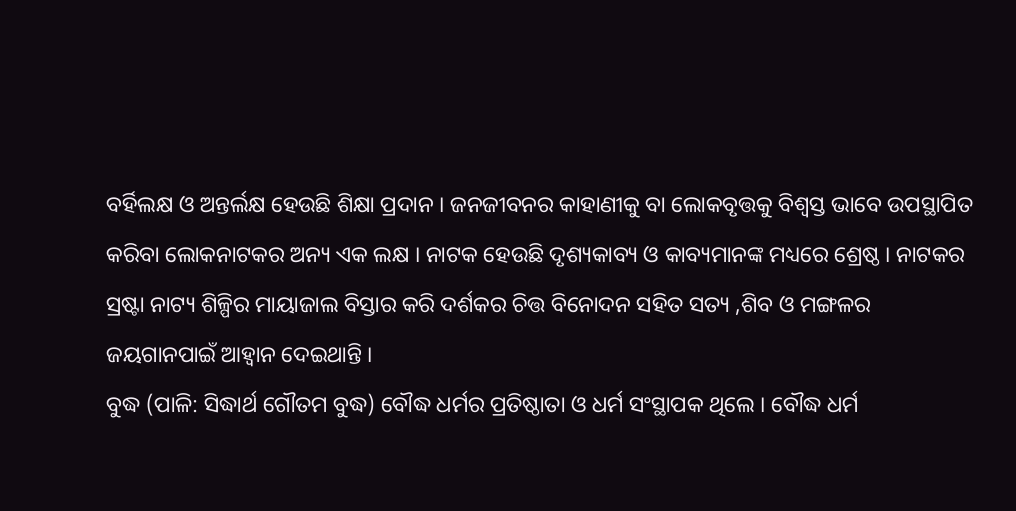ବର୍ହିଲକ୍ଷ ଓ ଅନ୍ତର୍ଲକ୍ଷ ହେଉଛି ଶିକ୍ଷା ପ୍ରଦାନ । ଜନଜୀବନର କାହାଣୀକୁ ବା ଲୋକବୃତ୍ତକୁ ବିଶ୍ୱସ୍ତ ଭାବେ ଉପସ୍ଥାପିତ କରିବା ଲୋକନାଟକର ଅନ୍ୟ ଏକ ଲକ୍ଷ । ନାଟକ ହେଉଛି ଦୃଶ୍ୟକାବ୍ୟ ଓ କାବ୍ୟମାନଙ୍କ ମଧ୍ୟରେ ଶ୍ରେଷ୍ଠ । ନାଟକର ସ୍ରଷ୍ଟା ନାଟ୍ୟ ଶିଳ୍ପିର ମାୟାଜାଲ ବିସ୍ତାର କରି ଦର୍ଶକର ଚିତ୍ତ ବିନୋଦନ ସହିତ ସତ୍ୟ ,ଶିବ ଓ ମଙ୍ଗଳର ଜୟଗାନପାଇଁ ଆହ୍ୱାନ ଦେଇଥାନ୍ତି ।
ବୁଦ୍ଧ (ପାଳି: ସିଦ୍ଧାର୍ଥ ଗୌତମ ବୁଦ୍ଧ) ବୌଦ୍ଧ ଧର୍ମର ପ୍ରତିଷ୍ଠାତା ଓ ଧର୍ମ ସଂସ୍ଥାପକ ଥିଲେ । ବୌଦ୍ଧ ଧର୍ମ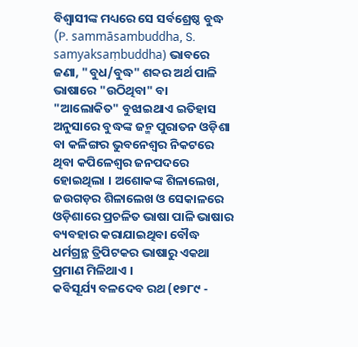ବିଶ୍ୱାସୀଙ୍କ ମଧ୍ୟରେ ସେ ସର୍ବଶ୍ରେଷ୍ଠ ବୁଦ୍ଧ (P. sammāsambuddha, S. samyaksaṃbuddha) ଭାବରେ ଜଣା, "ବୁଧ/ବୁଦ୍ଧ" ଶବ୍ଦର ଅର୍ଥ ପାଳି ଭାଷାରେ "ଉଠିଥିବା" ବା "ଆଲୋକିତ" ବୁଝାଇଥାଏ ଇତିହାସ ଅନୁସାରେ ବୁଦ୍ଧଙ୍କ ଜନ୍ମ ପୁରାତନ ଓଡ଼ିଶା ବା କଳିଙ୍ଗର ଭୁବନେଶ୍ୱର ନିକଟରେ ଥିବା କପିଳେଶ୍ୱର ଜନପଦରେ ହୋଇଥିଲା । ଅଶୋକଙ୍କ ଶିଳାଲେଖ, ଜଉଗଡ଼ର ଶିଳାଲେଖ ଓ ସେକାଳରେ ଓଡ଼ିଶାରେ ପ୍ରଚଳିତ ଭାଷା ପାଳି ଭାଷାର ବ୍ୟବହାର କରାଯାଇଥିବା ବୌଦ୍ଧ ଧର୍ମଗ୍ରନ୍ଥ ତ୍ରିପିଟକର ଭାଷାରୁ ଏକଥା ପ୍ରମାଣ ମିଳିଥାଏ ।
କବିସୂର୍ଯ୍ୟ ବଳଦେବ ରଥ (୧୭୮୯ -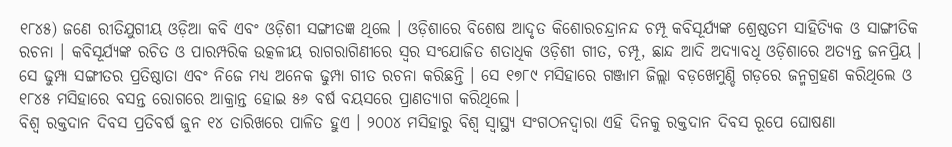୧୮୪୫) ଜଣେ ରୀତିଯୁଗୀୟ ଓଡ଼ିଆ କବି ଏବଂ ଓଡ଼ିଶୀ ସଙ୍ଗୀତଜ୍ଞ ଥିଲେ । ଓଡ଼ିଶାରେ ବିଶେଷ ଆଦୃତ କିଶୋରଚନ୍ଦ୍ରାନନ୍ଦ ଚମ୍ପୂ କବିସୂର୍ଯ୍ୟଙ୍କ ଶ୍ରେଷ୍ଠତମ ସାହିତ୍ୟିକ ଓ ସାଙ୍ଗୀତିକ ରଚନା । କବିସୂର୍ଯ୍ୟଙ୍କ ରଚିତ ଓ ପାରମ୍ପରିକ ଉତ୍କଳୀୟ ରାଗରାଗିଣୀରେ ସ୍ୱର ସଂଯୋଜିତ ଶତାଧିକ ଓଡ଼ିଶୀ ଗୀତ, ଚମ୍ପୂ, ଛାନ୍ଦ ଆଦି ଅଦ୍ୟାବଧି ଓଡ଼ିଶାରେ ଅତ୍ୟନ୍ତ ଜନପ୍ରିୟ । ସେ ଢୁମ୍ପା ସଙ୍ଗୀତର ପ୍ରତିଷ୍ଠାତା ଏବଂ ନିଜେ ମଧ୍ୟ ଅନେକ ଢୁମ୍ପା ଗୀତ ରଚନା କରିଛନ୍ତି । ସେ ୧୭୮୯ ମସିହାରେ ଗଞ୍ଜାମ ଜିଲ୍ଲା ବଡ଼ଖେମୁଣ୍ଡି ଗଡ଼ରେ ଜନ୍ମଗ୍ରହଣ କରିଥିଲେ ଓ ୧୮୪୫ ମସିହାରେ ବସନ୍ତ ରୋଗରେ ଆକ୍ରାନ୍ତ ହୋଇ ୫୬ ବର୍ଷ ବୟସରେ ପ୍ରାଣତ୍ୟାଗ କରିଥିଲେ ।
ବିଶ୍ୱ ରକ୍ତଦାନ ଦିବସ ପ୍ରତିବର୍ଷ ଜୁନ ୧୪ ତାରିଖରେ ପାଳିତ ହୁଏ । ୨୦୦୪ ମସିହାରୁ ବିଶ୍ୱ ସ୍ୱାସ୍ଥ୍ୟ ସଂଗଠନଦ୍ୱାରା ଏହି ଦିନକୁ ରକ୍ତଦାନ ଦିବସ ରୂପେ ଘୋଷଣା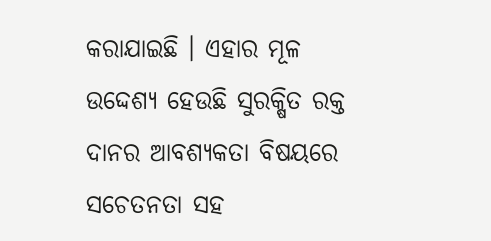କରାଯାଇଛି । ଏହାର ମୂଳ ଉଦ୍ଦେଶ୍ୟ ହେଉଛି ସୁରକ୍ଷିତ ରକ୍ତ ଦାନର ଆବଶ୍ୟକତା ବିଷୟରେ ସଚେତନତା ସହ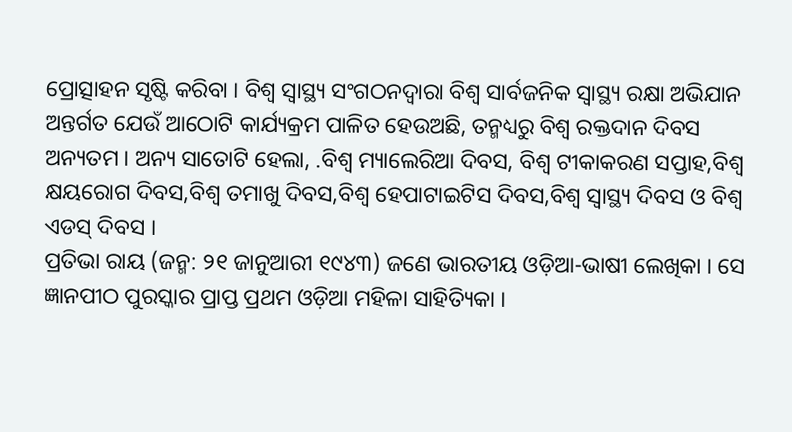ପ୍ରୋତ୍ସାହନ ସୃଷ୍ଟି କରିବା । ବିଶ୍ୱ ସ୍ୱାସ୍ଥ୍ୟ ସଂଗଠନଦ୍ୱାରା ବିଶ୍ୱ ସାର୍ବଜନିକ ସ୍ୱାସ୍ଥ୍ୟ ରକ୍ଷା ଅଭିଯାନ ଅନ୍ତର୍ଗତ ଯେଉଁ ଆଠୋଟି କାର୍ଯ୍ୟକ୍ରମ ପାଳିତ ହେଉଅଛି, ତନ୍ମଧ୍ୟରୁ ବିଶ୍ୱ ରକ୍ତଦାନ ଦିବସ ଅନ୍ୟତମ । ଅନ୍ୟ ସାତୋଟି ହେଲା, .ବିଶ୍ୱ ମ୍ୟାଲେରିଆ ଦିବସ, ବିଶ୍ୱ ଟୀକାକରଣ ସପ୍ତାହ,ବିଶ୍ୱ କ୍ଷୟରୋଗ ଦିବସ,ବିଶ୍ୱ ତମାଖୁ ଦିବସ,ବିଶ୍ୱ ହେପାଟାଇଟିସ ଦିବସ,ବିଶ୍ୱ ସ୍ୱାସ୍ଥ୍ୟ ଦିବସ ଓ ବିଶ୍ୱ ଏଡସ୍ ଦିବସ ।
ପ୍ରତିଭା ରାୟ (ଜନ୍ମ: ୨୧ ଜାନୁଆରୀ ୧୯୪୩) ଜଣେ ଭାରତୀୟ ଓଡ଼ିଆ-ଭାଷୀ ଲେଖିକା । ସେ ଜ୍ଞାନପୀଠ ପୁରସ୍କାର ପ୍ରାପ୍ତ ପ୍ରଥମ ଓଡ଼ିଆ ମହିଳା ସାହିତ୍ୟିକା ।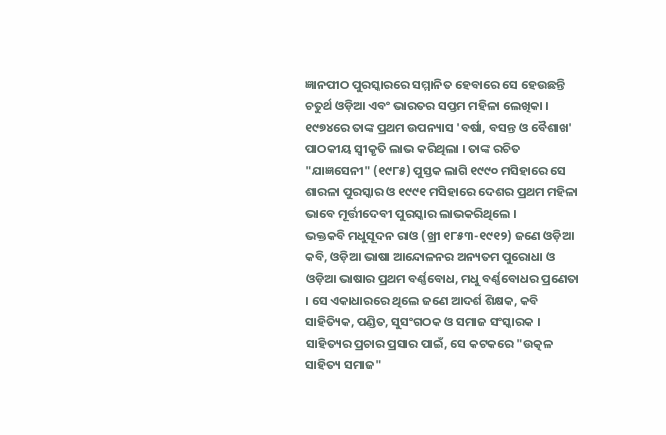ଜ୍ଞାନପୀଠ ପୁରସ୍କାରରେ ସମ୍ମାନିତ ହେବାରେ ସେ ହେଉଛନ୍ତି ଚତୁର୍ଥ ଓଡ଼ିଆ ଏବଂ ଭାରତର ସପ୍ତମ ମହିଳା ଲେଖିକା । ୧୯୭୪ରେ ତାଙ୍କ ପ୍ରଥମ ଉପନ୍ୟାସ 'ବର୍ଷା, ବସନ୍ତ ଓ ବୈଶାଖ' ପାଠକୀୟ ସ୍ୱୀକୃତି ଲାଭ କରିଥିଲା । ତାଙ୍କ ରଚିତ "ଯାଜ୍ଞସେନୀ" (୧୯୮୫) ପୁସ୍ତକ ଲାଗି ୧୯୯୦ ମସିହାରେ ସେ ଶାରଳା ପୁରସ୍କାର ଓ ୧୯୯୧ ମସିହାରେ ଦେଶର ପ୍ରଥମ ମହିଳା ଭାବେ ମୂର୍ତ୍ତୀଦେବୀ ପୁରସ୍କାର ଲାଭକରିଥିଲେ ।
ଭକ୍ତକବି ମଧୁସୂଦନ ରାଓ (ଖ୍ରୀ ୧୮୫୩-୧୯୧୨) ଜଣେ ଓଡ଼ିଆ କବି, ଓଡ଼ିଆ ଭାଷା ଆନ୍ଦୋଳନର ଅନ୍ୟତମ ପୁରୋଧା ଓ ଓଡ଼ିଆ ଭାଷାର ପ୍ରଥମ ବର୍ଣ୍ଣବୋଧ, ମଧୁ ବର୍ଣ୍ଣବୋଧର ପ୍ରଣେତା । ସେ ଏକାଧାରରେ ଥିଲେ ଜଣେ ଆଦର୍ଶ ଶିକ୍ଷକ, କବି ସାହିତ୍ୟିକ, ପଣ୍ଡିତ, ସୁସଂଗଠକ ଓ ସମାଜ ସଂସ୍କାରକ । ସାହିତ୍ୟର ପ୍ରଚାର ପ୍ରସାର ପାଇଁ, ସେ କଟକରେ "ଉତ୍କଳ ସାହିତ୍ୟ ସମାଜ"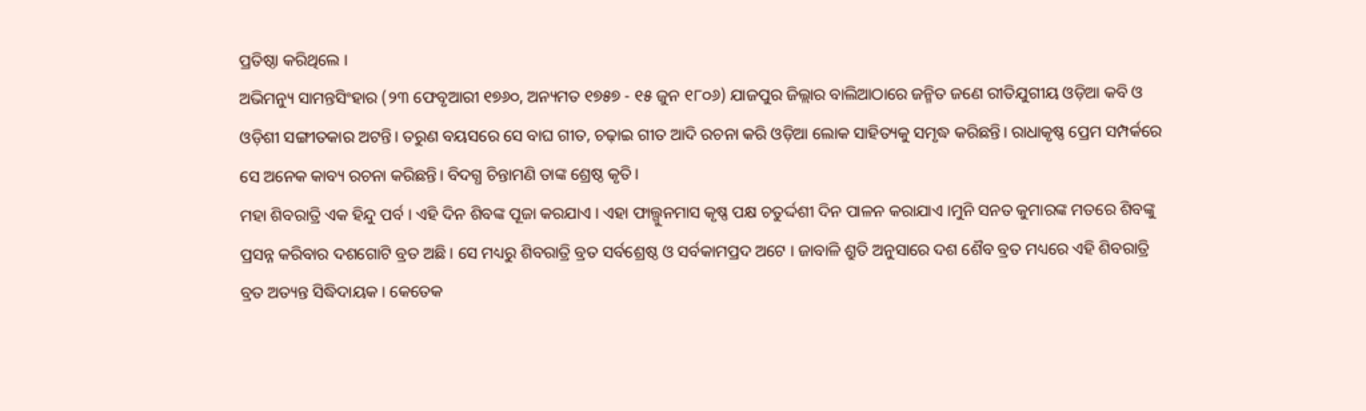ପ୍ରତିଷ୍ଠା କରିଥିଲେ ।
ଅଭିମନ୍ୟୁ ସାମନ୍ତସିଂହାର (୨୩ ଫେବୃଆରୀ ୧୭୬୦, ଅନ୍ୟମତ ୧୭୫୭ - ୧୫ ଜୁନ ୧୮୦୬) ଯାଜପୁର ଜିଲ୍ଲାର ବାଲିଆଠାରେ ଜନ୍ମିତ ଜଣେ ରୀତିଯୁଗୀୟ ଓଡ଼ିଆ କବି ଓ ଓଡ଼ିଶୀ ସଙ୍ଗୀତକାର ଅଟନ୍ତି। ତରୁଣ ବୟସରେ ସେ ବାଘ ଗୀତ, ଚଢ଼ାଇ ଗୀତ ଆଦି ରଚନା କରି ଓଡ଼ିଆ ଲୋକ ସାହିତ୍ୟକୁ ସମୃଦ୍ଧ କରିଛନ୍ତି। ରାଧାକୃଷ୍ଣ ପ୍ରେମ ସମ୍ପର୍କରେ ସେ ଅନେକ କାବ୍ୟ ରଚନା କରିଛନ୍ତି। ବିଦଗ୍ଧ ଚିନ୍ତାମଣି ତାଙ୍କ ଶ୍ରେଷ୍ଠ କୃତି।
ମହା ଶିବରାତ୍ରି ଏକ ହିନ୍ଦୁ ପର୍ବ । ଏହି ଦିନ ଶିବଙ୍କ ପୂଜା କରଯାଏ । ଏହା ଫାଲ୍ଗୁନମାସ କୃଷ୍ଣ ପକ୍ଷ ଚତୁର୍ଦ୍ଦଶୀ ଦିନ ପାଳନ କରାଯାଏ ।ମୁନି ସନତ କୁମାରଙ୍କ ମତରେ ଶିବଙ୍କୁ ପ୍ରସନ୍ନ କରିବାର ଦଶଗୋଟି ବ୍ରତ ଅଛି । ସେ ମଧ୍ୟରୁ ଶିବରାତ୍ରି ବ୍ରତ ସର୍ବଶ୍ରେଷ୍ଠ ଓ ସର୍ବକାମପ୍ରଦ ଅଟେ । ଜାବାଳି ଶ୍ରୁତି ଅନୁସାରେ ଦଶ ଶୈବ ବ୍ରତ ମଧ୍ୟରେ ଏହି ଶିବରାତ୍ରି ବ୍ରତ ଅତ୍ୟନ୍ତ ସିଦ୍ଧିଦାୟକ । କେତେକ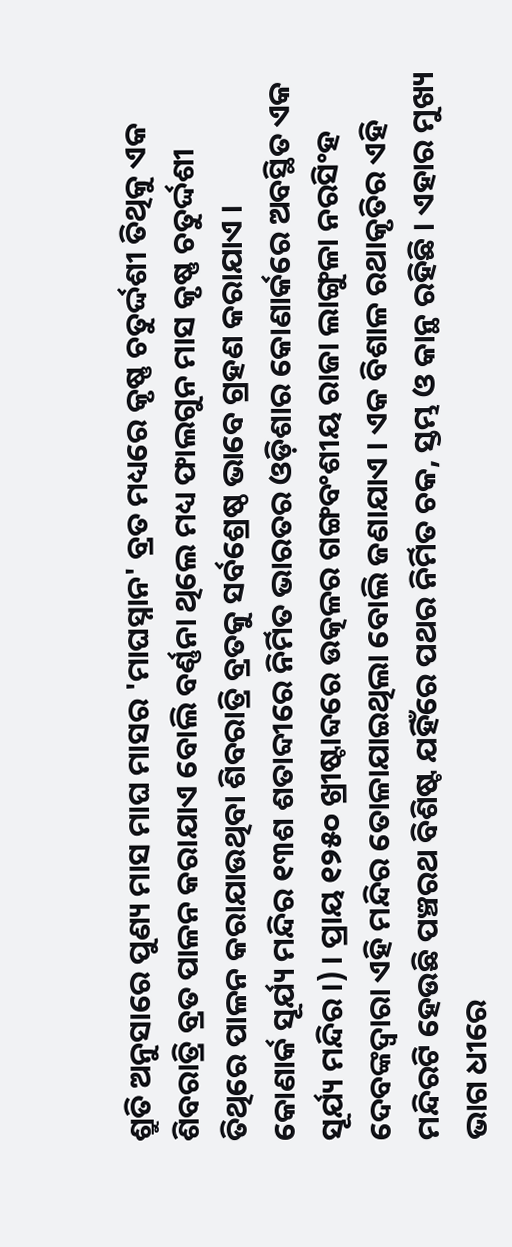ଶ୍ରୁତି ଅନୁସାରେ ପୁଣ୍ୟ ମାସ ମାଘ ମାସର 'ମାଘସ୍ନାନ' ବ୍ରତ ମଧ୍ୟରେ କୃଷ୍ଣ ଚତୁର୍ଦ୍ଦଶୀ ତିଥିକୁ ଏକ ଶିବରାତ୍ରି ବ୍ରତ ପାଳନ କରାଯାଏ ବୋଲି ବର୍ଣ୍ଣନା ଥିଲେ ମଧ୍ୟ ଫାଲଗୁନ ମାସ କୃଷ୍ଣ ଚତୁର୍ଦ୍ଦଶୀ ତିଥିରେ ପାଳନ କରାଯାଉଥିବା ଶିବରାତ୍ରି ବ୍ରତକୁ ସର୍ବଶ୍ରେଷ୍ଠ ଭାବେ ଗ୍ରହଣ କରାଯାଏ ।
କୋଣାର୍କ ସୂର୍ଯ୍ୟ ମନ୍ଦିର ୧୩ଶ ଶତାବ୍ଦୀରେ ନିର୍ମିତ ଭାରତର ଓଡ଼ିଶାର କୋଣାର୍କରେ ଅବସ୍ଥିତ ଏକ ସୂର୍ଯ୍ୟ ମନ୍ଦିର ।) । ପ୍ରାୟ ୧୨୫୦ ଖ୍ରୀଷ୍ଟାବ୍ଦରେ ଉତ୍କଳର ଗଙ୍ଗବଂଶୀୟ ରାଜା ଲାଙ୍ଗୁଳା ନରସିଂହ ଦେବଙ୍କଦ୍ୱାରା ଏହି ମନ୍ଦିର ତୋଳାଯାଇଥିଲା ବୋଲି ଜଣାଯାଏ । ଏକ ବିଶାଳ ରଥାକୃତିର ଏହି ମନ୍ଦିରଟି ହେଉଛି ପଞ୍ଚରଥ ବିଶିଷ୍ଟ ଯହିଁରେ ପଥର ନିର୍ମିତ ଚକ, ସ୍ତମ୍ଭ ଓ କାନ୍ଥ ରହିଛି । ଏହାର ମୁଖ୍ୟ ଭାଗ ଧୀରେ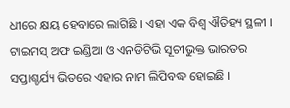ଧୀରେ କ୍ଷୟ ହେବାରେ ଲାଗିଛି । ଏହା ଏକ ବିଶ୍ୱ ଐତିହ୍ୟ ସ୍ଥଳୀ । ଟାଇମସ୍ ଅଫ ଇଣ୍ଡିଆ ଓ ଏନଡିଟିଭି ସୂଚୀଭୁକ୍ତ ଭାରତର ସପ୍ତାଶ୍ଚର୍ଯ୍ୟ ଭିତରେ ଏହାର ନାମ ଲିପିବଦ୍ଧ ହୋଇଛି ।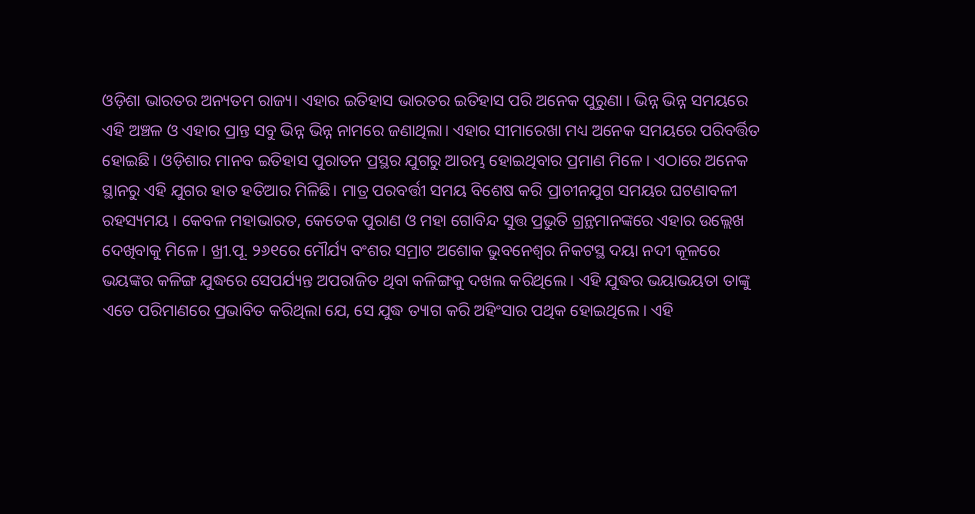ଓଡ଼ିଶା ଭାରତର ଅନ୍ୟତମ ରାଜ୍ୟ। ଏହାର ଇତିହାସ ଭାରତର ଇତିହାସ ପରି ଅନେକ ପୁରୁଣା । ଭିନ୍ନ ଭିନ୍ନ ସମୟରେ ଏହି ଅଞ୍ଚଳ ଓ ଏହାର ପ୍ରାନ୍ତ ସବୁ ଭିନ୍ନ ଭିନ୍ନ ନାମରେ ଜଣାଥିଲା। ଏହାର ସୀମାରେଖା ମଧ୍ୟ ଅନେକ ସମୟରେ ପରିବର୍ତ୍ତିତ ହୋଇଛି । ଓଡ଼ିଶାର ମାନବ ଇତିହାସ ପୁରାତନ ପ୍ରସ୍ଥର ଯୁଗରୁ ଆରମ୍ଭ ହୋଇଥିବାର ପ୍ରମାଣ ମିଳେ । ଏଠାରେ ଅନେକ ସ୍ଥାନରୁ ଏହି ଯୁଗର ହାତ ହତିଆର ମିଳିଛି। ମାତ୍ର ପରବର୍ତ୍ତୀ ସମୟ ବିଶେଷ କରି ପ୍ରାଚୀନଯୁଗ ସମୟର ଘଟଣାବଳୀ ରହସ୍ୟମୟ । କେବଳ ମହାଭାରତ, କେତେକ ପୁରାଣ ଓ ମହା ଗୋବିନ୍ଦ ସୁତ୍ତ ପ୍ରଭୁତି ଗ୍ରନ୍ଥମାନଙ୍କରେ ଏହାର ଉଲ୍ଲେଖ ଦେଖିବାକୁ ମିଳେ । ଖ୍ରୀ.ପୂ. ୨୬୧ରେ ମୌର୍ଯ୍ୟ ବଂଶର ସମ୍ରାଟ ଅଶୋକ ଭୁବନେଶ୍ୱର ନିକଟସ୍ଥ ଦୟା ନଦୀ କୂଳରେ ଭୟଙ୍କର କଳିଙ୍ଗ ଯୁଦ୍ଧରେ ସେପର୍ଯ୍ୟନ୍ତ ଅପରାଜିତ ଥିବା କଳିଙ୍ଗକୁ ଦଖଲ କରିଥିଲେ । ଏହି ଯୁଦ୍ଧର ଭୟାଭୟତା ତାଙ୍କୁ ଏତେ ପରିମାଣରେ ପ୍ରଭାବିତ କରିଥିଲା ଯେ, ସେ ଯୁଦ୍ଧ ତ୍ୟାଗ କରି ଅହିଂସାର ପଥିକ ହୋଇଥିଲେ । ଏହି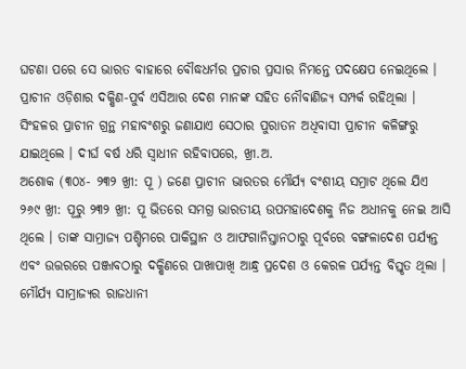ଘଟଣା ପରେ ସେ ଭାରତ ବାହାରେ ବୌଦ୍ଧଧର୍ମର ପ୍ରଚାର ପ୍ରସାର ନିମନ୍ତେ ପଦକ୍ଷେପ ନେଇଥିଲେ । ପ୍ରାଚୀନ ଓଡ଼ିଶାର ଦକ୍ଷିଣ-ପୁର୍ବ ଏସିଆର ଦେଶ ମାନଙ୍କ ସହିତ ନୌବାଣିଜ୍ୟ ସମ୍ପର୍କ ରହିଥିଲା । ସିଂହଳର ପ୍ରାଚୀନ ଗ୍ରନ୍ଥ ମହାବଂଶରୁ ଜଣାଯାଏ ସେଠାର ପୁରାତନ ଅଧିବାସୀ ପ୍ରାଚୀନ କଳିଙ୍ଗରୁ ଯାଇଥିଲେ । ଦୀର୍ଘ ବର୍ଷ ଧରି ସ୍ୱାଧୀନ ରହିବାପରେ, ଖ୍ରୀ.ଅ.
ଅଶୋକ (୩୦୪- ୨୩୨ ଖ୍ରୀ: ପୂ ) ଜଣେ ପ୍ରାଚୀନ ଭାରତର ମୌର୍ଯ୍ୟ ବଂଶୀୟ ସମ୍ରାଟ ଥିଲେ ଯିଏ ୨୬୯ ଖ୍ରୀ: ପୂରୁ ୨୩୨ ଖ୍ରୀ: ପୂ ଭିତରେ ସମଗ୍ର ଭାରତୀୟ ଉପମହାଦେଶକୁ ନିଜ ଅଧୀନକୁ ନେଇ ଆସି ଥିଲେ । ତାଙ୍କ ସାମ୍ରାଜ୍ୟ ପଶ୍ଚିମରେ ପାକିସ୍ଥାନ ଓ ଆଫଗାନିସ୍ତାନଠାରୁ ପୂର୍ବରେ ବଙ୍ଗଳାଦେଶ ପର୍ଯ୍ୟନ୍ତ ଏବଂ ଉତ୍ତରରେ ପଞ୍ଜାବଠାରୁ ଦକ୍ଷିଣରେ ପାଖାପାଖି ଆନ୍ଧ୍ର ପ୍ରଦେଶ ଓ କେରଳ ପର୍ଯ୍ୟନ୍ତ ବିସ୍ତୃତ ଥିଲା । ମୌର୍ଯ୍ୟ ସାମ୍ରାଜ୍ୟର ରାଜଧାନୀ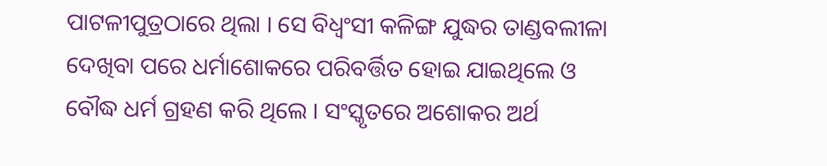ପାଟଳୀପୁତ୍ରଠାରେ ଥିଲା । ସେ ବିଧ୍ୱଂସୀ କଳିଙ୍ଗ ଯୁଦ୍ଧର ତାଣ୍ଡବଲୀଳା ଦେଖିବା ପରେ ଧର୍ମାଶୋକରେ ପରିବର୍ତ୍ତିତ ହୋଇ ଯାଇଥିଲେ ଓ ବୌଦ୍ଧ ଧର୍ମ ଗ୍ରହଣ କରି ଥିଲେ । ସଂସ୍କୃତରେ ଅଶୋକର ଅର୍ଥ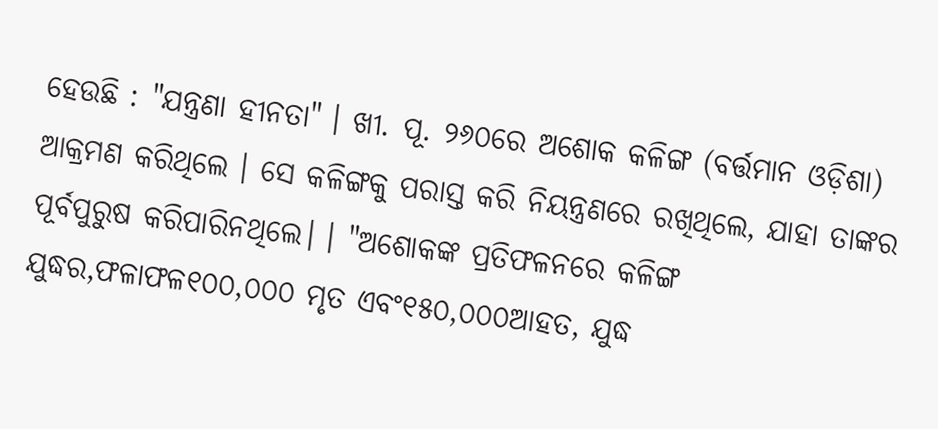ହେଉଛି : "ଯନ୍ତ୍ରଣା ହୀନତା" । ଖୀ. ପୂ. ୨୬୦ରେ ଅଶୋକ କଳିଙ୍ଗ (ବର୍ତ୍ତମାନ ଓଡ଼ିଶା) ଆକ୍ରମଣ କରିଥିଲେ । ସେ କଳିଙ୍ଗକୁ ପରାସ୍ତ କରି ନିୟନ୍ତ୍ରଣରେ ରଖିଥିଲେ, ଯାହା ତାଙ୍କର ପୂର୍ବପୁରୁଷ କରିପାରିନଥିଲେ। । "ଅଶୋକଙ୍କ ପ୍ରତିଫଳନରେ କଳିଙ୍ଗ ଯୁଦ୍ଧର,ଫଳାଫଳ୧୦୦,୦୦୦ ମୃତ ଏବଂ୧୫୦,୦୦୦ଆହତ, ଯୁଦ୍ଧ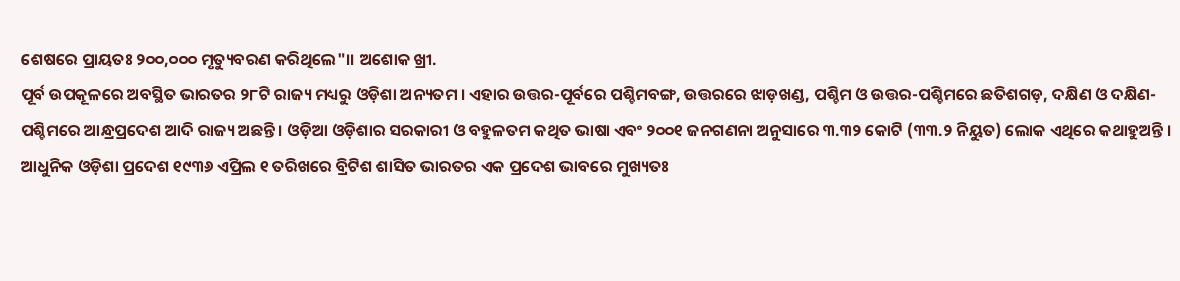ଶେଷରେ ପ୍ରାୟତଃ ୨୦୦,୦୦୦ ମୃତ୍ୟୁବରଣ କରିଥିଲେ"।। ଅଶୋକ ଖ୍ରୀ.
ପୂର୍ବ ଉପକୂଳରେ ଅବସ୍ଥିତ ଭାରତର ୨୮ଟି ରାଜ୍ୟ ମଧ୍ୟରୁ ଓଡ଼ିଶା ଅନ୍ୟତମ । ଏହାର ଉତ୍ତର-ପୂର୍ବରେ ପଶ୍ଚିମବଙ୍ଗ, ଉତ୍ତରରେ ଝାଡ଼ଖଣ୍ଡ, ପଶ୍ଚିମ ଓ ଉତ୍ତର-ପଶ୍ଚିମରେ ଛତିଶଗଡ଼, ଦକ୍ଷିଣ ଓ ଦକ୍ଷିଣ-ପଶ୍ଚିମରେ ଆନ୍ଧ୍ରପ୍ରଦେଶ ଆଦି ରାଜ୍ୟ ଅଛନ୍ତି । ଓଡ଼ିଆ ଓଡ଼ିଶାର ସରକାରୀ ଓ ବହୁଳତମ କଥିତ ଭାଷା ଏବଂ ୨୦୦୧ ଜନଗଣନା ଅନୁସାରେ ୩.୩୨ କୋଟି (୩୩.୨ ନିୟୁତ) ଲୋକ ଏଥିରେ କଥାହୁଅନ୍ତି । ଆଧୁନିକ ଓଡ଼ିଶା ପ୍ରଦେଶ ୧୯୩୬ ଏପ୍ରିଲ ୧ ତରିଖରେ ବ୍ରିଟିଶ ଶାସିତ ଭାରତର ଏକ ପ୍ରଦେଶ ଭାବରେ ମୁଖ୍ୟତଃ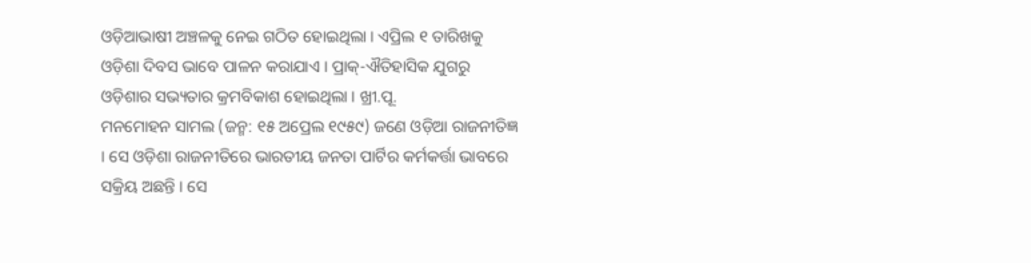ଓଡ଼ିଆଭାଷୀ ଅଞ୍ଚଳକୁ ନେଇ ଗଠିତ ହୋଇଥିଲା । ଏପ୍ରିଲ ୧ ତାରିଖକୁ ଓଡ଼ିଶା ଦିବସ ଭାବେ ପାଳନ କରାଯାଏ । ପ୍ରାକ୍-ଐତିହାସିକ ଯୁଗରୁ ଓଡ଼ିଶାର ସଭ୍ୟତାର କ୍ରମବିକାଶ ହୋଇଥିଲା । ଖ୍ରୀ.ପୂ.
ମନମୋହନ ସାମଲ (ଜନ୍ମ: ୧୫ ଅପ୍ରେଲ ୧୯୫୯) ଜଣେ ଓଡ଼ିଆ ରାଜନୀତିଜ୍ଞ । ସେ ଓଡ଼ିଶା ରାଜନୀତିରେ ଭାରତୀୟ ଜନତା ପାର୍ଟିର କର୍ମକର୍ତ୍ତା ଭାବରେ ସକ୍ରିୟ ଅଛନ୍ତି । ସେ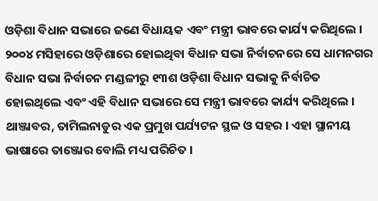ଓଡ଼ିଶା ବିଧାନ ସଭାରେ ଜଣେ ବିଧାୟକ ଏବଂ ମନ୍ତ୍ରୀ ଭାବରେ କାର୍ଯ୍ୟ କରିଥିଲେ । ୨୦୦୪ ମସିହାରେ ଓଡ଼ିଶାରେ ହୋଇଥିବା ବିଧାନ ସଭା ନିର୍ବାଚନରେ ସେ ଧାମନଗର ବିଧାନ ସଭା ନିର୍ବାଚନ ମଣ୍ଡଳୀରୁ ୧୩ଶ ଓଡ଼ିଶା ବିଧାନ ସଭାକୁ ନିର୍ବାଚିତ ହୋଇଥିଲେ ଏବଂ ଏହି ବିଧାନ ସଭାରେ ସେ ମନ୍ତ୍ରୀ ଭାବରେ କାର୍ଯ୍ୟ କରିଥିଲେ ।
ଥାଞ୍ଜାବର, ତାମିଲନାଡୁର ଏକ ପ୍ରମୁଖ ପର୍ଯ୍ୟଟନ ସ୍ଥଳ ଓ ସହର । ଏହା ସ୍ଥାନୀୟ ଭାଷାରେ ତାଞ୍ଜୋର ବୋଲି ମଧ୍ୟ ପରିଚିତ ।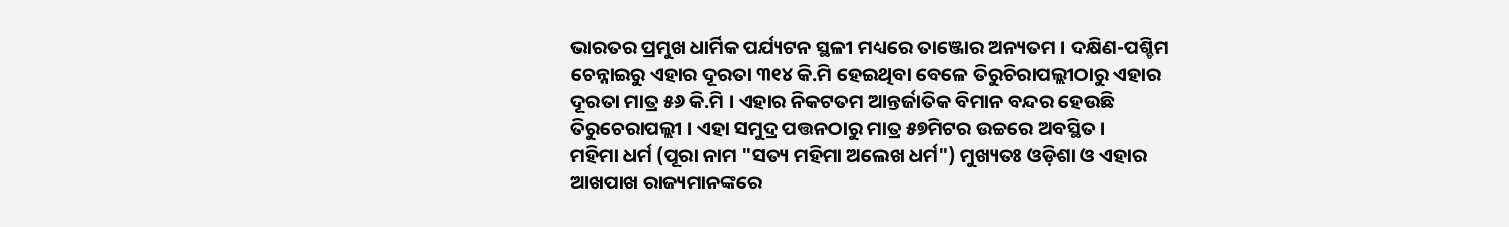ଭାରତର ପ୍ରମୁଖ ଧାର୍ମିକ ପର୍ଯ୍ୟଟନ ସ୍ଥଳୀ ମଧ୍ୟରେ ତାଞ୍ଜୋର ଅନ୍ୟତମ । ଦକ୍ଷିଣ-ପଶ୍ଚିମ ଚେନ୍ନାଇରୁ ଏହାର ଦୂରତା ୩୧୪ କି.ମି ହେଇଥିବା ବେଳେ ତିରୁଚିରାପଲ୍ଲୀଠାରୁ ଏହାର ଦୂରତା ମାତ୍ର ୫୬ କି.ମି । ଏହାର ନିକଟତମ ଆନ୍ତର୍ଜାତିକ ବିମାନ ବନ୍ଦର ହେଉଛି ତିରୁଚେରାପଲ୍ଲୀ । ଏହା ସମୁଦ୍ର ପତ୍ତନଠାରୁ ମାତ୍ର ୫୭ମିଟର ଉଚ୍ଚରେ ଅବସ୍ଥିତ ।
ମହିମା ଧର୍ମ (ପୂରା ନାମ "ସତ୍ୟ ମହିମା ଅଲେଖ ଧର୍ମ") ମୁଖ୍ୟତଃ ଓଡ଼ିଶା ଓ ଏହାର ଆଖପାଖ ରାଜ୍ୟମାନଙ୍କରେ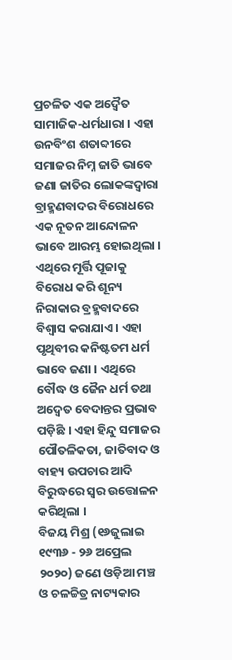ପ୍ରଚଳିତ ଏକ ଅଦ୍ୱୈତ ସାମାଜିକ-ଧର୍ମଧାରା । ଏହା ଉନବିଂଶ ଶତାବ୍ଦୀରେ ସମାଜର ନିମ୍ନ ଜାତି ଭାବେ ଜଣା ଜାତିର ଲୋକଙ୍କଦ୍ୱାରା ବ୍ରାହ୍ମଣବାଦର ବିରୋଧରେ ଏକ ନୂତନ ଆନ୍ଦୋଳନ ଭାବେ ଆରମ୍ଭ ହୋଇଥିଲା । ଏଥିରେ ମୂର୍ତ୍ତି ପୂଜାକୁ ବିରୋଧ କରି ଶୂନ୍ୟ ନିରାକାର ବ୍ରହ୍ମବାଦରେ ବିଶ୍ୱାସ କରାଯାଏ । ଏହା ପୃଥିବୀର କନିଷ୍ଟତମ ଧର୍ମ ଭାବେ ଜଣା । ଏଥିରେ ବୌଦ୍ଧ ଓ ଜୈନ ଧର୍ମ ତଥା ଅଦ୍ୱେତ ବେଦାନ୍ତର ପ୍ରଭାବ ପଡ଼ିଛି । ଏହା ହିନ୍ଦୁ ସମାଜର ପୌତଳିକତା, ଜାତିବାଦ ଓ ବାହ୍ୟ ଉପଚାର ଆଦି ବିରୁଦ୍ଧରେ ସ୍ୱର ଉତ୍ତୋଳନ କରିଥିଲା ।
ବିଜୟ ମିଶ୍ର (୧୬ଜୁଲାଇ ୧୯୩୬ - ୨୬ ଅପ୍ରେଲ ୨୦୨୦) ଜଣେ ଓଡ଼ିଆ ମଞ୍ଚ ଓ ଚଳଚ୍ଚିତ୍ର ନାଟ୍ୟକାର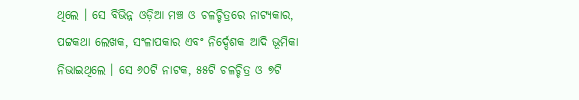ଥିଲେ । ସେ ବିଭିନ୍ନ ଓଡ଼ିଆ ମଞ୍ଚ ଓ ଚଳଚ୍ଚିତ୍ରରେ ନାଟ୍ୟକାର, ପଟ୍ଟକଥା ଲେଖକ, ସଂଳାପକାର ଏବଂ ନିର୍ଦ୍ଦେଶକ ଆଦି ଭୂମିକା ନିଭାଇଥିଲେ । ସେ ୬୦ଟି ନାଟକ, ୫୫ଟି ଚଳଚ୍ଚିତ୍ର ଓ ୭ଟି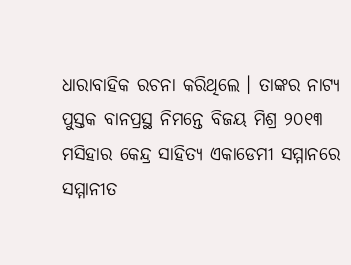ଧାରାବାହିକ ରଚନା କରିଥିଲେ । ତାଙ୍କର ନାଟ୍ୟ ପୁସ୍ତକ ବାନପ୍ରସ୍ଥ ନିମନ୍ତେ ବିଜୟ ମିଶ୍ର ୨୦୧୩ ମସିହାର କେନ୍ଦ୍ର ସାହିତ୍ୟ ଏକାଡେମୀ ସମ୍ମାନରେ ସମ୍ମାନୀତ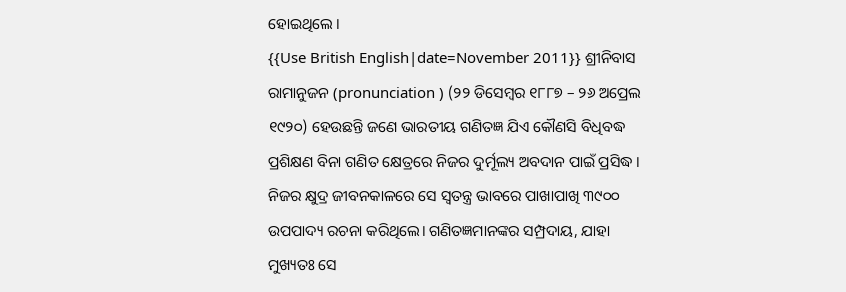ହୋଇଥିଲେ ।
{{Use British English|date=November 2011}} ଶ୍ରୀନିବାସ ରାମାନୁଜନ (pronunciation ) (୨୨ ଡିସେମ୍ବର ୧୮୮୭ – ୨୬ ଅପ୍ରେଲ ୧୯୨୦) ହେଉଛନ୍ତି ଜଣେ ଭାରତୀୟ ଗଣିତଜ୍ଞ ଯିଏ କୌଣସି ବିଧିବଦ୍ଧ ପ୍ରଶିକ୍ଷଣ ବିନା ଗଣିତ କ୍ଷେତ୍ରରେ ନିଜର ଦୁର୍ମୂଲ୍ୟ ଅବଦାନ ପାଇଁ ପ୍ରସିଦ୍ଧ । ନିଜର କ୍ଷୁଦ୍ର ଜୀବନକାଳରେ ସେ ସ୍ୱତନ୍ତ୍ର ଭାବରେ ପାଖାପାଖି ୩୯୦୦ ଉପପାଦ୍ୟ ରଚନା କରିଥିଲେ। ଗଣିତଜ୍ଞମାନଙ୍କର ସମ୍ପ୍ରଦାୟ, ଯାହା ମୁଖ୍ୟତଃ ସେ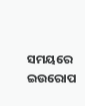ସମୟରେ ଇଉରୋପ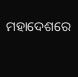ମହାଦେଶରେ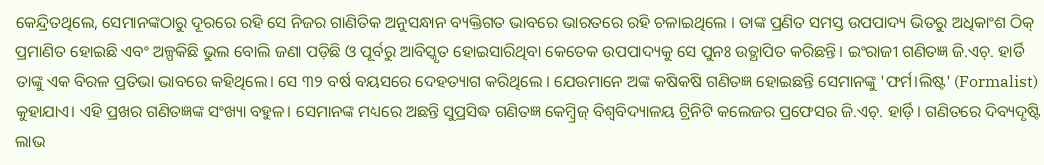କେନ୍ଦ୍ରିତଥିଲେ, ସେମାନଙ୍କଠାରୁ ଦୂରରେ ରହି ସେ ନିଜର ଗାଣିତିକ ଅନୁସନ୍ଧାନ ବ୍ୟକ୍ତିଗତ ଭାବରେ ଭାରତରେ ରହି ଚଳାଇଥିଲେ । ତାଙ୍କ ପ୍ରଣିତ ସମସ୍ତ ଉପପାଦ୍ୟ ଭିତରୁ ଅଧିକାଂଶ ଠିକ୍ ପ୍ରମାଣିତ ହୋଇଛି ଏବଂ ଅଳ୍ପକିଛି ଭୁଲ ବୋଲି ଜଣା ପଡ଼ିଛି ଓ ପୂର୍ବରୁ ଆବିସ୍କୃତ ହୋଇସାରିଥିବା କେତେକ ଉପପାଦ୍ୟକୁ ସେ ପୁନଃ ଉତ୍ଥାପିତ କରିଛନ୍ତି। ଇଂରାଜୀ ଗଣିତଜ୍ଞ ଜି.ଏଚ୍. ହାର୍ଡି ତାଙ୍କୁ ଏକ ବିରଳ ପ୍ରତିଭା ଭାବରେ କହିଥିଲେ। ସେ ୩୨ ବର୍ଷ ବୟସରେ ଦେହତ୍ୟାଗ କରିଥିଲେ । ଯେଉମାନେ ଅଙ୍କ କଷିକଷି ଗଣିତଜ୍ଞ ହୋଇଛନ୍ତି ସେମାନଙ୍କୁ 'ଫର୍ମ।ଲିଷ୍ଟ' (Formalist) କୁହାଯାଏ। ଏହି ପ୍ରଖର ଗଣିତଜ୍ଞଙ୍କ ସଂଖ୍ୟା ବହୁଳ। ସେମାନଙ୍କ ମଧ୍ୟରେ ଅଛନ୍ତି ସୁପ୍ରସିଦ୍ଧ ଗଣିତଜ୍ଞ କେମ୍ବ୍ରିଜ୍ ବିଶ୍ୱବିଦ୍ୟାଳୟ ଟ୍ରିନିଟି କଲେଜର ପ୍ରଫେସର ଜି.ଏଚ୍. ହାର୍ଡ଼ି। ଗଣିତରେ ଦିବ୍ୟଦୃଷ୍ଟି ଲାଭ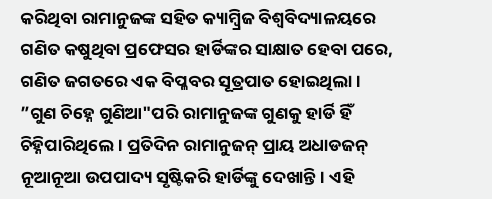କରିଥିବା ରାମାନୁଜଙ୍କ ସହିତ କ୍ୟାମ୍ବ୍ରିଜ ବିଶ୍ୱବିଦ୍ୟାଳୟରେ ଗଣିତ କଷୁଥିବା ପ୍ରଫେସର ହାର୍ଡିଙ୍କର ସାକ୍ଷାତ ହେବା ପରେ, ଗଣିତ ଜଗତରେ ଏକ ବିପ୍ଳବର ସୂତ୍ରପାତ ହୋଇଥିଲା। ”ଗୁଣ ଚିହ୍ନେ ଗୁଣିଆ"ପରି ରାମାନୁଜଙ୍କ ଗୁଣକୁ ହାର୍ଡି ହିଁ ଚିହ୍ନିପାରିଥିଲେ। ପ୍ରତିଦିନ ରାମାନୁଜନ୍ ପ୍ରାୟ ଅଧାଡଜନ୍ ନୂଆନୂଆ ଉପପାଦ୍ୟ ସୃଷ୍ଟିକରି ହାର୍ଡିଙ୍କୁ ଦେଖାନ୍ତି। ଏହି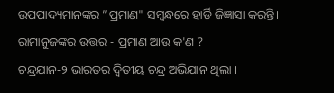ଉପପାଦ୍ୟମାନଙ୍କର ”ପ୍ରମାଣ" ସମ୍ବନ୍ଧରେ ହାର୍ଡି ଜିଜ୍ଞାସା କରନ୍ତି। ରାମାନୁଜଙ୍କର ଉତ୍ତର - ପ୍ରମାଣ ଆଉ କ'ଣ ?
ଚନ୍ଦ୍ରଯାନ-୨ ଭାରତର ଦ୍ୱିତୀୟ ଚନ୍ଦ୍ର ଅଭିଯାନ ଥିଲା ।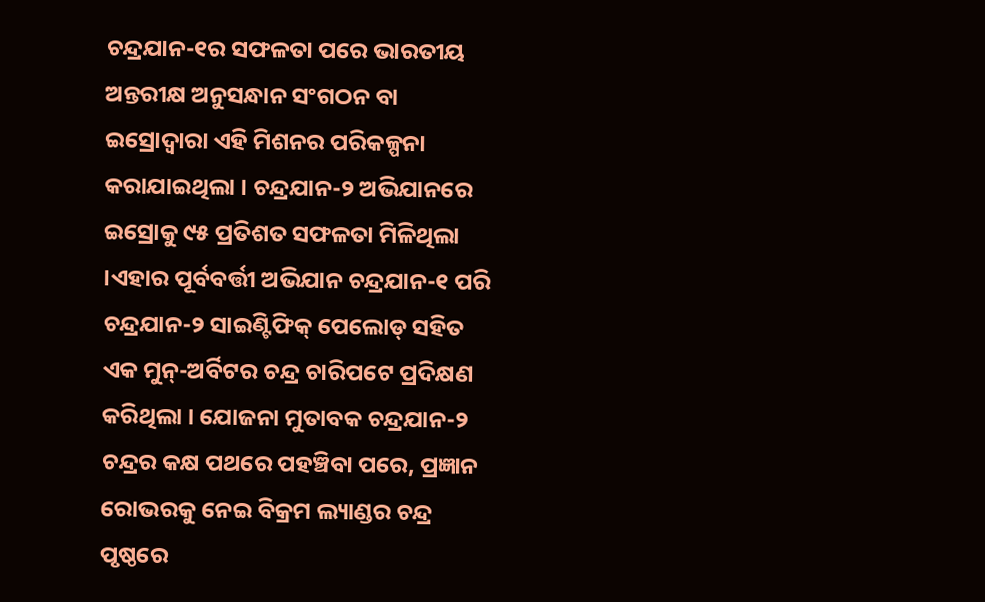ଚନ୍ଦ୍ରଯାନ-୧ର ସଫଳତା ପରେ ଭାରତୀୟ ଅନ୍ତରୀକ୍ଷ ଅନୁସନ୍ଧାନ ସଂଗଠନ ବା ଇସ୍ରୋଦ୍ୱାରା ଏହି ମିଶନର ପରିକଳ୍ପନା କରାଯାଇଥିଲା । ଚନ୍ଦ୍ରଯାନ-୨ ଅଭିଯାନରେ ଇସ୍ରୋକୁ ୯୫ ପ୍ରତିଶତ ସଫଳତା ମିଳିଥିଲା ।ଏହାର ପୂର୍ବବର୍ତ୍ତୀ ଅଭିଯାନ ଚନ୍ଦ୍ରଯାନ-୧ ପରି ଚନ୍ଦ୍ରଯାନ-୨ ସାଇଣ୍ଟିଫିକ୍ ପେଲୋଡ୍ ସହିତ ଏକ ମୁନ୍-ଅର୍ବିଟର ଚନ୍ଦ୍ର ଚାରିପଟେ ପ୍ରଦିକ୍ଷଣ କରିଥିଲା । ଯୋଜନା ମୁତାବକ ଚନ୍ଦ୍ରଯାନ-୨ ଚନ୍ଦ୍ରର କକ୍ଷ ପଥରେ ପହଞ୍ଚିବା ପରେ, ପ୍ରଜ୍ଞାନ ରୋଭରକୁ ନେଇ ବିକ୍ରମ ଲ୍ୟାଣ୍ଡର ଚନ୍ଦ୍ର ପୃଷ୍ଠରେ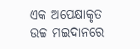ଏକ ଅପେକ୍ଷାକୃତ ଉଚ୍ଚ ମଇଦାନରେ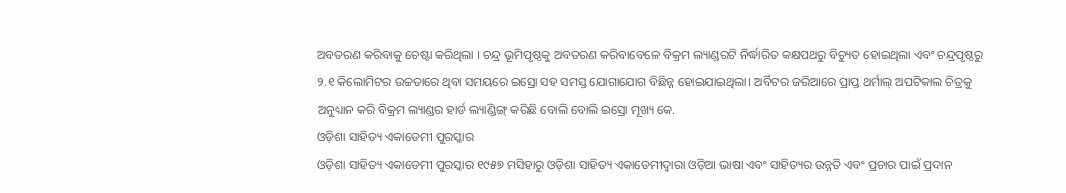ଅବତରଣ କରିବାକୁ ଚେଷ୍ଟା କରିଥିଲା । ଚନ୍ଦ୍ର ଭୂମିପୃଷ୍ଠକୁ ଅବତରଣ କରିବାବେଳେ ବିକ୍ରମ ଲ୍ୟାଣ୍ଡରଟି ନିର୍ଦ୍ଧାରିତ କକ୍ଷପଥରୁ ବିଚ୍ୟୁତ ହୋଇଥିଲା ଏବଂ ଚନ୍ଦ୍ରପୃଷ୍ଠରୁ ୨.୧ କିଲୋମିଟର ଉଚ୍ଚତାରେ ଥିବା ସମୟରେ ଇସ୍ରୋ ସହ ସମସ୍ତ ଯୋଗାଯୋଗ ବିଛିନ୍ନ ହୋଇଯାଇଥିଲା। ଅର୍ବିଟର ଜରିଆରେ ପ୍ରାପ୍ତ ଥର୍ମାଲ୍ ଅପଟିକାଲ ଚିତ୍ରକୁ ଅନୁଧ୍ୟାନ କରି ବିକ୍ରମ ଲ୍ୟାଣ୍ଡର ହାର୍ଡ ଲ୍ୟାଣ୍ଡିଙ୍ଗ୍ କରିଛି ବୋଲି ବୋଲି ଇସ୍ରୋ ମୂଖ୍ୟ କେ.
ଓଡ଼ିଶା ସାହିତ୍ୟ ଏକାଡେମୀ ପୁରସ୍କାର
ଓଡ଼ିଶା ସାହିତ୍ୟ ଏକାଡେମୀ ପୁରସ୍କାର ୧୯୫୭ ମସିହାରୁ ଓଡ଼ିଶା ସାହିତ୍ୟ ଏକାଡେମୀଦ୍ୱାରା ଓଡ଼ିଆ ଭାଷା ଏବଂ ସାହିତ୍ୟର ଉନ୍ନତି ଏବଂ ପ୍ରଚାର ପାଇଁ ପ୍ରଦାନ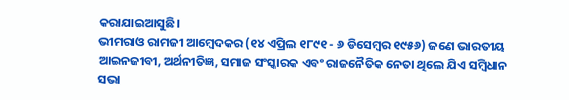କରାଯାଇଆସୁଛି।
ଭୀମରାଓ ରାମଜୀ ଆମ୍ବେଦକର (୧୪ ଏପ୍ରିଲ ୧୮୯୧ - ୬ ଡିସେମ୍ବର ୧୯୫୬) ଜଣେ ଭାରତୀୟ ଆଇନଜୀବୀ, ଅର୍ଥନୀତିଜ୍ଞ, ସମାଜ ସଂସ୍କାରକ ଏବଂ ରାଜନୈତିକ ନେତା ଥିଲେ ଯିଏ ସମ୍ବିଧାନ ସଭା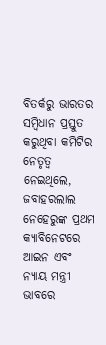ବିତର୍କରୁ ଭାରତର ସମ୍ବିଧାନ ପ୍ରସ୍ତୁତ କରୁଥିବା କମିଟିର ନେତୃତ୍ୱ ନେଇଥିଲେ, ଜବାହରଲାଲ ନେହେରୁଙ୍କ ପ୍ରଥମ କ୍ୟାବିନେଟରେ ଆଇନ ଏବଂ ନ୍ୟାୟ ମନ୍ତ୍ରୀ ଭାବରେ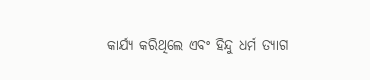କାର୍ଯ୍ୟ କରିଥିଲେ ଏବଂ ହିନ୍ଦୁ ଧର୍ମ ତ୍ୟାଗ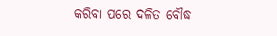କରିବା ପରେ ଦଳିତ ବୌଦ୍ଧ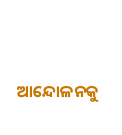ଆନ୍ଦୋଳନକୁ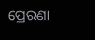ପ୍ରେରଣା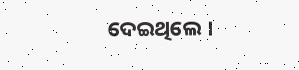ଦେଇଥିଲେ ।